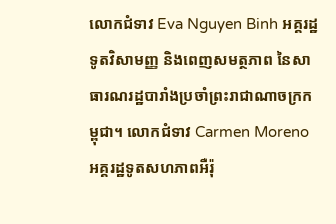លោកជំទាវ Eva Nguyen Binh អគ្គរដ្ឋទូតវិសាមញ្ញ និងពេញសមត្ថភាព នៃសាធារណរដ្ឋបារាំងប្រចាំព្រះរាជាណាចក្រកម្ពុជា។ លោកជំទាវ Carmen Moreno អគ្គរដ្ឋទូតសហភាពអឺរ៉ុ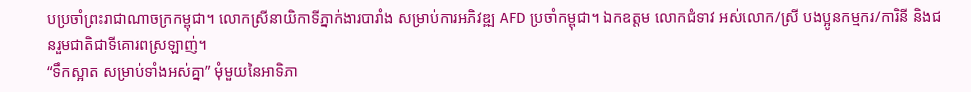បប្រចាំព្រះរាជាណាចក្រកម្ពុជា។ លោកស្រីនាយិកាទីភ្នាក់ងារបារាំង សម្រាប់ការអភិវឌ្ឍ AFD ប្រចាំកម្ពុជា។ ឯកឧត្តម លោកជំទាវ អស់លោក/ស្រី បងប្អូនកម្មករ/ការិនី និងជនរួមជាតិជាទីគោរពស្រឡាញ់។
“ទឹកស្អាត សម្រាប់ទាំងអស់គ្នា” មុំមួយនៃអាទិភា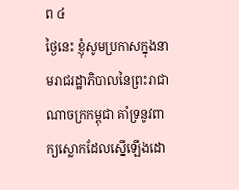ព ៤
ថ្ងៃនេះ ខ្ញុំសូមប្រកាសក្នុងនាមរាជរដ្ឋាភិបាលនៃព្រះរាជាណាចក្រកម្ពុជា គាំទ្រនូវពាក្យស្លោកដែលស្នើឡើងដោ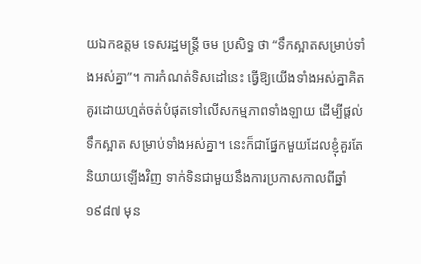យឯកឧត្តម ទេសរដ្ឋមន្ត្រី ចម ប្រសិទ្ធ ថា “ទឹកស្អាតសម្រាប់ទាំងអស់គ្នា”។ ការកំណត់ទិសដៅនេះ ធ្វើឱ្យយើងទាំងអស់គ្នាគិតគូរដោយហ្មត់ចត់បំផុតទៅលើសកម្មភាពទាំងឡាយ ដើម្បីផ្តល់ទឹកស្អាត សម្រាប់ទាំងអស់គ្នា។ នេះក៏ជាផ្នែកមួយដែលខ្ញុំគួរតែនិយាយឡើងវិញ ទាក់ទិនជាមួយនឹងការប្រកាសកាលពីឆ្នាំ ១៩៨៧ មុន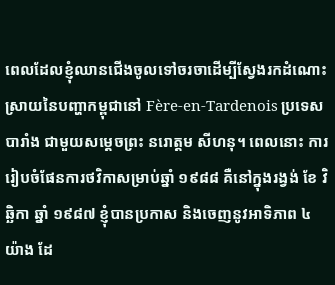ពេលដែលខ្ញុំឈានជើងចូលទៅចរចាដើម្បីស្វែងរកដំណោះស្រាយនៃបញ្ហាកម្ពុជានៅ Fère-en-Tardenois ប្រទេសបារាំង ជាមួយសម្តេចព្រះ នរោត្តម សីហនុ។ ពេលនោះ ការរៀបចំផែនការថវិកាសម្រាប់ឆ្នាំ ១៩៨៨ គឺនៅក្នុងរង្វង់ ខែ វិឆ្ឆិកា ឆ្នាំ ១៩៨៧ ខ្ញុំបានប្រកាស និងចេញនូវអាទិភាព ៤ យ៉ាង ដែ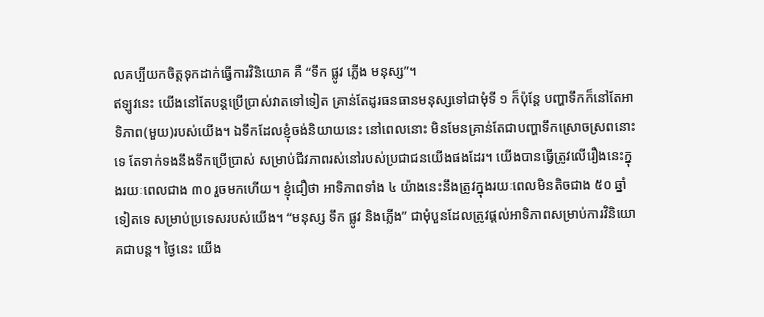លគប្បីយកចិត្តទុកដាក់ធ្វើការវិនិយោគ គឺ “ទឹក ផ្លូវ ភ្លើង មនុស្ស”។
ឥឡូវនេះ យើងនៅតែបន្តប្រើប្រាស់វាតទៅទៀត គ្រាន់តែដូរធនធានមនុស្សទៅជាមុំទី ១ ក៏ប៉ុន្តែ បញ្ហាទឹកក៏នៅតែអាទិភាព(មួយ)របស់យើង។ ឯទឹកដែលខ្ញុំចង់និយាយនេះ នៅពេលនោះ មិនមែនគ្រាន់តែជាបញ្ហាទឹកស្រោចស្រពនោះទេ តែទាក់ទងនឹងទឹកប្រើប្រាស់ សម្រាប់ជីវភាពរស់នៅរបស់ប្រជាជនយើងផងដែរ។ យើងបានធ្វើត្រូវលើរឿងនេះក្នុងរយៈពេលជាង ៣០ រួចមកហើយ។ ខ្ញុំជឿថា អាទិភាពទាំង ៤ យ៉ាងនេះនឹងត្រូវក្នុងរយៈពេលមិនតិចជាង ៥០ ឆ្នាំទៀតទេ សម្រាប់ប្រទេសរបស់យើង។ “មនុស្ស ទឹក ផ្លូវ និងភ្លើង” ជាមុំបួនដែលត្រូវផ្តល់អាទិភាពសម្រាប់ការវិនិយោគជាបន្ត។ ថ្ងៃនេះ យើង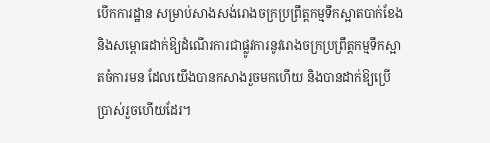បើកការដ្ឋាន សម្រាប់សាងសង់រោងចក្រប្រព្រឹត្តកម្មទឹកស្អាតបាក់ខែង និងសម្ពោធដាក់ឱ្យដំណើរការជាផ្លូវការនូវរោងចក្រប្រព្រឹត្តកម្មទឹកស្អាតចំការមន ដែលយើងបានកសាងរួចមកហើយ និងបានដាក់ឱ្យប្រើប្រាស់រួចហើយដែរ។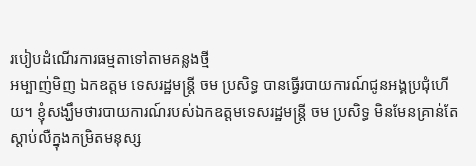របៀបដំណើរការធម្មតាទៅតាមគន្លងថ្មី
អម្បាញ់មិញ ឯកឧត្តម ទេសរដ្ឋមន្រ្តី ចម ប្រសិទ្ធ បានធ្វើរបាយការណ៍ជូនអង្គប្រជុំហើយ។ ខ្ញុំសង្ឃឹមថារបាយការណ៍របស់ឯកឧត្តមទេសរដ្ឋមន្រ្តី ចម ប្រសិទ្ធ មិនមែនគ្រាន់តែស្តាប់លឺក្នុងកម្រិតមនុស្ស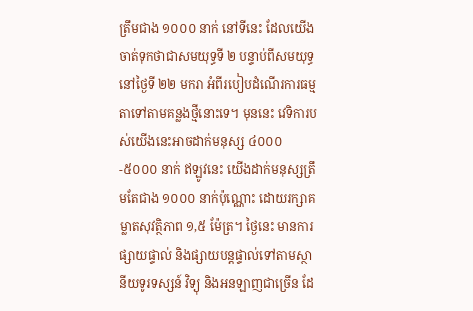ត្រឹមជាង ១០០០ នាក់ នៅទីនេះ ដែលយើងចាត់ទុកថាជាសមយុទ្ធទី ២ បន្ទាប់ពីសមយុទ្ធនៅថ្ងៃទី ២២ មករា អំពីរបៀបដំណើរការធម្មតាទៅតាមគន្លងថ្មីនោះទេ។ មុននេះ វេទិការបស់យើងនេះអាចដាក់មនុស្ស ៤០០០-៥០០០ នាក់ ឥឡូវនេះ យើងដាក់មនុស្សត្រឹមតែជាង ១០០០ នាក់ប៉ុណ្ណោះ ដោយរក្សាគម្លាតសុវត្ថិភាព ១,៥ ម៉ែត្រ។ ថ្ងៃនេះ មានការផ្សាយផ្ទាល់ និងផ្សាយបន្តផ្ទាល់ទៅតាមស្ថានីយទូរទស្សន៍ វិទ្យុ និងអនឡាញជាច្រើន ដែ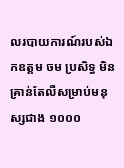លរបាយការណ៍របស់ឯកឧត្តម ចម ប្រសិទ្ធ មិនគ្រាន់តែលឺសម្រាប់មនុស្សជាង ១០០០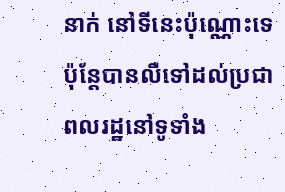នាក់ នៅទីនេះប៉ុណ្ណោះទេ ប៉ុន្តែបានលឺទៅដល់ប្រជាពលរដ្ឋនៅទូទាំង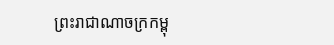ព្រះរាជាណាចក្រកម្ពុ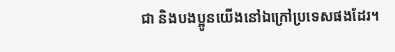ជា និងបងប្អូនយើងនៅឯក្រៅប្រទេសផងដែរ។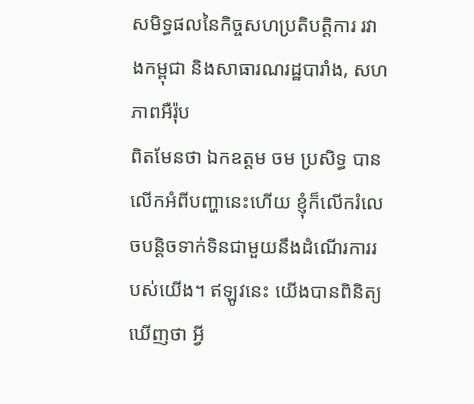សមិទ្ធផលនៃកិច្ចសហប្រតិបត្តិការ រវាងកម្ពុជា និងសាធារណរដ្ឋបារាំង, សហភាពអឺរ៉ុប
ពិតមែនថា ឯកឧត្តម ចម ប្រសិទ្ធ បានលើកអំពីបញ្ហានេះហើយ ខ្ញុំក៏លើករំលេចបន្តិចទាក់ទិនជាមួយនឹងដំណើរការរបស់យើង។ ឥឡូវនេះ យើងបានពិនិត្យឃើញថា អ្វី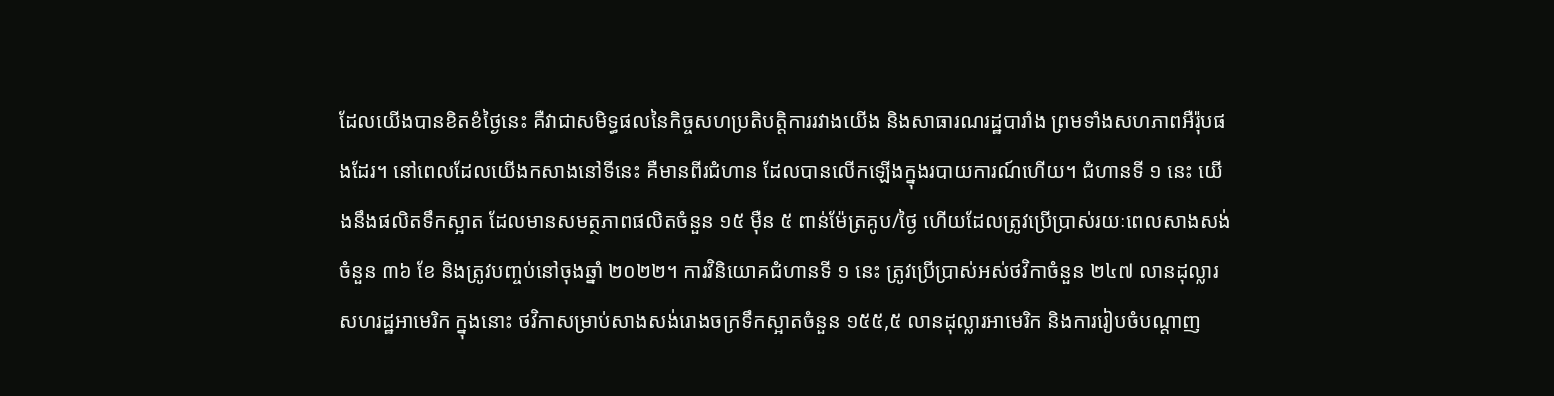ដែលយើងបានខិតខំថ្ងៃនេះ គឺវាជាសមិទ្ធផលនៃកិច្ចសហប្រតិបត្តិការរវាងយើង និងសាធារណរដ្ឋបារាំង ព្រមទាំងសហភាពអឺរ៉ុបផងដែរ។ នៅពេលដែលយើងកសាងនៅទីនេះ គឺមានពីរជំហាន ដែលបានលើកឡើងក្នុងរបាយការណ៍ហើយ។ ជំហានទី ១ នេះ យើងនឹងផលិតទឹកស្អាត ដែលមានសមត្ថភាពផលិតចំនួន ១៥ ម៉ឺន ៥ ពាន់ម៉ែត្រគូប/ថ្ងៃ ហើយដែលត្រូវប្រើប្រាស់រយៈពេលសាងសង់ចំនួន ៣៦ ខែ និងត្រូវបញ្ចប់នៅចុងឆ្នាំ ២០២២។ ការវិនិយោគជំហានទី ១ នេះ ត្រូវប្រើប្រាស់អស់ថវិកាចំនួន ២៤៧ លានដុល្លារសហរដ្ឋអាមេរិក ក្នុងនោះ ថវិកាសម្រាប់សាងសង់រោងចក្រទឹកស្អាតចំនួន ១៥៥,៥ លានដុល្លារអាមេរិក និងការរៀបចំបណ្តាញ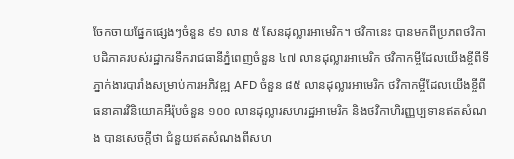ចែកចាយផ្នែកផ្សេងៗចំនួន ៩១ លាន ៥ សែនដុល្លារអាមេរិក។ ថវិកានេះ បានមកពីប្រភពថវិកាបដិភាគរបស់រដ្ឋាករទឹករាជធានីភ្នំពេញចំនួន ៤៧ លានដុល្លារអាមេរិក ថវិកាកម្ចីដែលយើងខ្ចីពីទីភ្នាក់ងារបារាំងសម្រាប់ការអភិវឌ្ឍ AFD ចំនួន ៨៥ លានដុល្លារអាមេរិក ថវិកាកម្ចីដែលយើងខ្ចីពីធនាគារវិនិយោគអឺរ៉ុបចំនួន ១០០ លានដុល្លារសហរដ្ឋអាមេរិក និងថវិកាហិរញ្ញប្បទានឥតសំណង បានសេចក្តីថា ជំនួយឥតសំណងពីសហ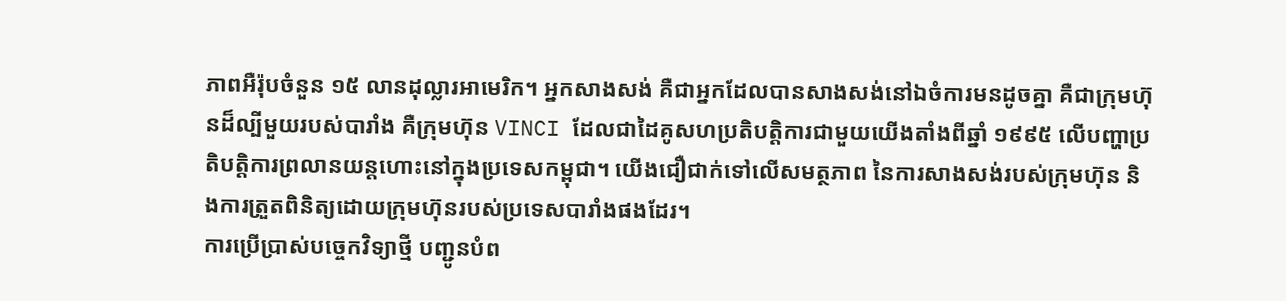ភាពអឺរ៉ុបចំនួន ១៥ លានដុល្លារអាមេរិក។ អ្នកសាងសង់ គឺជាអ្នកដែលបានសាងសង់នៅឯចំការមនដូចគ្នា គឺជាក្រុមហ៊ុនដ៏ល្បីមួយរបស់បារាំង គឺក្រុមហ៊ុន VINCI ដែលជាដៃគូសហប្រតិបត្តិការជាមួយយើងតាំងពីឆ្នាំ ១៩៩៥ លើបញ្ហាប្រតិបត្តិការព្រលានយន្តហោះនៅក្នុងប្រទេសកម្ពុជា។ យើងជឿជាក់ទៅលើសមត្ថភាព នៃការសាងសង់របស់ក្រុមហ៊ុន និងការត្រួតពិនិត្យដោយក្រុមហ៊ុនរបស់ប្រទេសបារាំងផងដែរ។
ការប្រើប្រាស់បច្ចេកវិទ្យាថ្មី បញ្ជូនបំព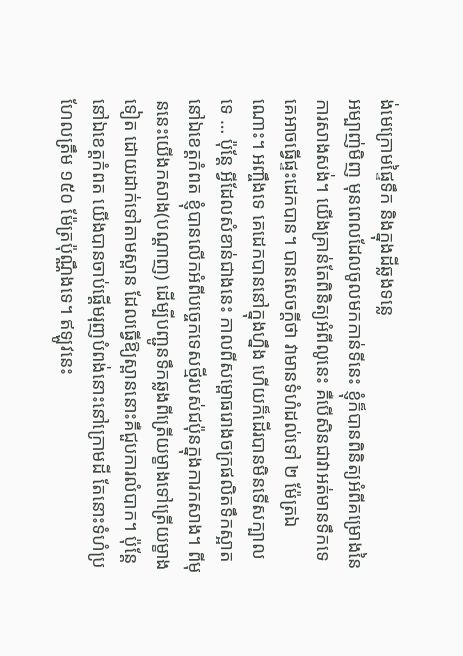ង់មេក្រោមផ្ទៃទឹក និងក្នុងដីឆ្លងទន្លេ
អម្បាញ់មិញ មុនពេលដែលចូលមកកាន់ទីនេះ ខ្ញុំក៏បានពិនិត្យអំពីគម្រោងនៃការសាងសង់។ យើងគ្រាន់តែពិនិត្យអំពីលូនេះ គឺបើសិនជាវាអត់មានទឹកទេ គេអាចធ្វើផ្ទះដេកបាន។ បានសេចក្តីថា វាមានទំហំដល់ទៅ ២ ម៉ែត្រឯណោះ។ អញ្ចឹងទេ គេដេកបាននៅក្នុងហ្នឹង ហើយក៏ដើរបានមិនទើសក្បាលទេ … ប៉ុន្តែ អ្វីដែលសំខាន់ជាងនេះ កាលពីសម្ពោធរោងចក្រផលិតទឹកស្អាតនៅឯខេត្តកំពត ខ្ញុំបានលើកអំពីបច្ចេកទេសថ្មីរបស់ជប៉ុនក្នុងការកសាង។ ពីមុននេះយើងកសាង(បណ្តាញ) ដើម្បីបញ្ជូនទឹកឆ្លងពីត្រើយម្ខាងទៅត្រើយម្ខាងទៀត ដោយដាក់ទៅតាមស្ពាន ដែលធ្វើឱ្យស្ពាននោះគឺជួបការលំបាក។ ប៉ុន្តែ នៅឯខេត្តកំពត យើងបានចាប់ផ្តើមរុញបំពង់នោះនៅក្រោមដី តែនោះទំហំប្រហែលត្រឹម ១៥០ ម៉ែត្រប៉ុណ្ណឹងទេ។ ឥឡូវនេះ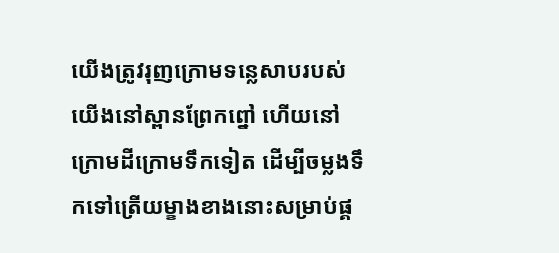យើងត្រូវរុញក្រោមទន្លេសាបរបស់យើងនៅស្ពានព្រែកព្នៅ ហើយនៅក្រោមដីក្រោមទឹកទៀត ដើម្បីចម្លងទឹកទៅត្រើយម្ខាងខាងនោះសម្រាប់ផ្គ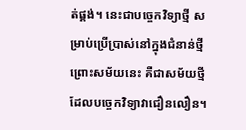ត់ផ្គង់។ នេះជាបច្ចេកវិទ្យាថ្មី សម្រាប់ប្រើប្រាស់នៅក្នុងជំនាន់ថ្មី ព្រោះសម័យនេះ គឺជាសម័យថ្មី ដែលបច្ចេកវិទ្យាវាជឿនលឿន។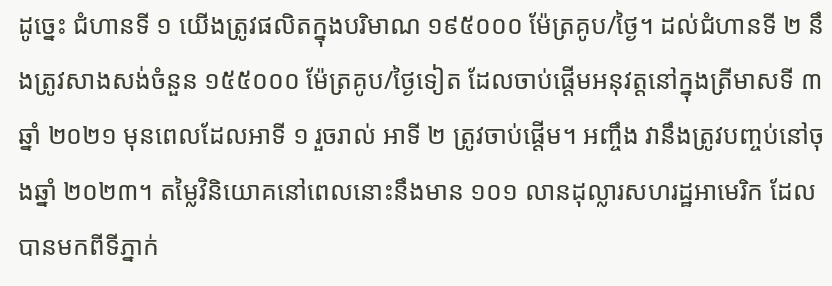ដូច្នេះ ជំហានទី ១ យើងត្រូវផលិតក្នុងបរិមាណ ១៩៥០០០ ម៉ែត្រគូប/ថ្ងៃ។ ដល់ជំហានទី ២ នឹងត្រូវសាងសង់ចំនួន ១៥៥០០០ ម៉ែត្រគូប/ថ្ងៃទៀត ដែលចាប់ផ្តើមអនុវត្តនៅក្នុងត្រីមាសទី ៣ ឆ្នាំ ២០២១ មុនពេលដែលអាទី ១ រួចរាល់ អាទី ២ ត្រូវចាប់ផ្តើម។ អញ្ចឹង វានឹងត្រូវបញ្ចប់នៅចុងឆ្នាំ ២០២៣។ តម្លៃវិនិយោគនៅពេលនោះនឹងមាន ១០១ លានដុល្លារសហរដ្ឋអាមេរិក ដែលបានមកពីទីភ្នាក់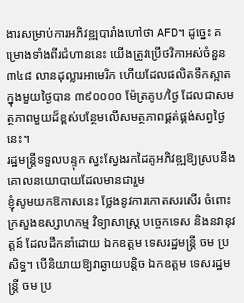ងារសម្រាប់ការអភិវឌ្ឍបារាំងហៅថា AFD។ ដូច្នេះ គម្រោងទាំងពីរជំហាននេះ យើងត្រូវប្រើថវិកាអស់ចំនួន ៣៤៨ លានដុល្លារអាមេរិក ហើយដែលផលិតទឹកស្អាតក្នុងមួយថ្ងៃបាន ៣៩០០០០ ម៉ែត្រគូប/ថ្ងៃ ដែលជាសមត្ថភាពមួយដ៏ខ្ពស់បន្ថែមលើសមត្ថភាពផ្គត់ផ្គង់សព្វថ្ងៃនេះ។
រដ្ឋមន្ត្រីទទួលបន្ទុក ស្វះស្វែងរកដៃគូអភិវឌ្ឍឱ្យស្របនឹងគោលនយោបាយដែលមានជារួម
ខ្ញុំសូមយកឱកាសនេះ ថ្លែងនូវការកោតសរសើរ ចំពោះក្រសួងឧស្សាហកម្ម វិទ្យាសាស្ត្រ បច្ចេកទេស និងនវានុវត្តន៍ ដែលដឹកនាំដោយ ឯកឧត្តម ទេសរដ្ឋមន្ត្រី ចម ប្រសិទ្ធ។ បើនិយាយឱ្យវាឆ្ងាយបន្តិច ឯកឧត្តម ទេសរដ្ឋមន្រ្តី ចម ប្រ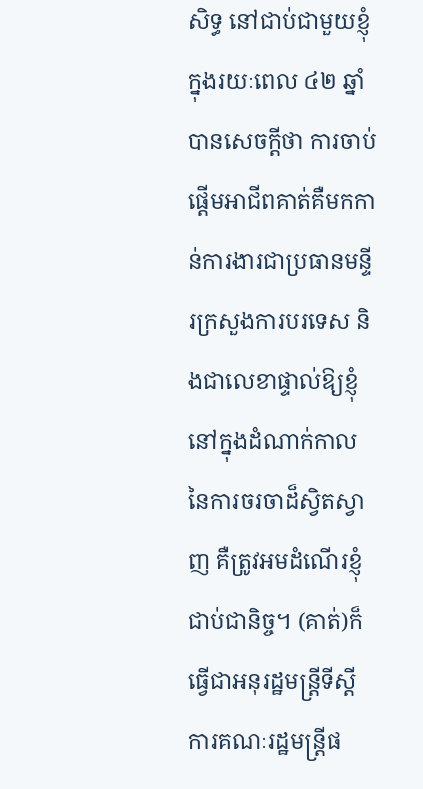សិទ្ធ នៅជាប់ជាមួយខ្ញុំក្នុងរយៈពេល ៤២ ឆ្នាំ បានសេចក្តីថា ការចាប់ផ្តើមអាជីពគាត់គឺមកកាន់ការងារជាប្រធានមន្ទីរក្រសួងការបរទេស និងជាលេខាផ្ទាល់ឱ្យខ្ញុំ នៅក្នុងដំណាក់កាលនៃការចរចាដ៏ស្វិតស្វាញ គឺត្រូវអមដំណើរខ្ញុំជាប់ជានិច្ច។ (គាត់)ក៏ធ្វើជាអនុរដ្ឋមន្រ្តីទីស្តីការគណៈរដ្ឋមន្ត្រីផ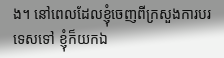ង។ នៅពេលដែលខ្ញុំចេញពីក្រសួងការបរទេសទៅ ខ្ញុំក៏យកឯ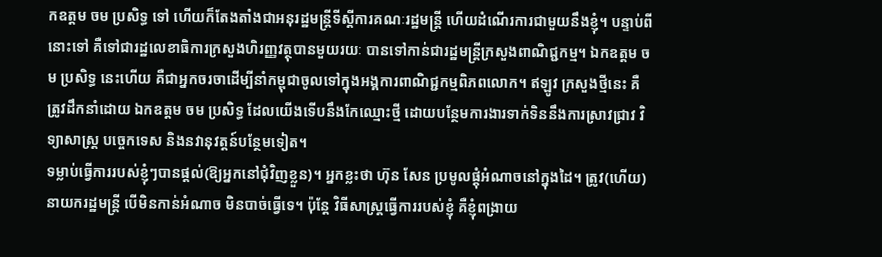កឧត្តម ចម ប្រសិទ្ធ ទៅ ហើយក៏តែងតាំងជាអនុរដ្ឋមន្រ្តីទីស្តីការគណៈរដ្ឋមន្ត្រី ហើយដំណើរការជាមួយនឹងខ្ញុំ។ បន្ទាប់ពីនោះទៅ គឺទៅជារដ្ឋលេខាធិការក្រសួងហិរញ្ញវត្ថុបានមួយរយៈ បានទៅកាន់ជារដ្ឋមន្ត្រីក្រសួងពាណិជ្ជកម្ម។ ឯកឧត្តម ចម ប្រសិទ្ធ នេះហើយ គឺជាអ្នកចរចាដើម្បីនាំកម្ពុជាចូលទៅក្នុងអង្គការពាណិជ្ជកម្មពិភពលោក។ ឥឡូវ ក្រសួងថ្មីនេះ គឺត្រូវដឹកនាំដោយ ឯកឧត្តម ចម ប្រសិទ្ធ ដែលយើងទើបនឹងកែឈ្មោះថ្មី ដោយបន្ថែមការងារទាក់ទិននឹងការស្រាវជ្រាវ វិទ្យាសាស្ត្រ បច្ចេកទេស និងនវានុវត្តន៍បន្ថែមទៀត។
ទម្លាប់ធ្វើការរបស់ខ្ញុំៗបានផ្តល់(ឱ្យអ្នកនៅជុំវិញខ្លួន)។ អ្នកខ្លះថា ហ៊ុន សែន ប្រមូលផ្តុំអំណាចនៅក្នុងដៃ។ ត្រូវ(ហើយ) នាយករដ្ឋមន្ត្រី បើមិនកាន់អំណាច មិនបាច់ធ្វើទេ។ ប៉ុន្តែ វិធីសាស្ត្រធ្វើការរបស់ខ្ញុំ គឺខ្ញុំពង្រាយ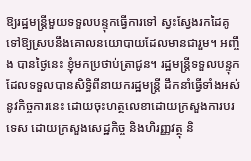ឱ្យរដ្ឋមន្ត្រីមួយទទួលបន្ទុកធ្វើការទៅ ស្វះស្វែងរកដៃគូទៅឱ្យស្របនឹងគោលនយោបាយដែលមានជារួម។ អញ្ចឹង បានថ្ងៃនេះ ខ្ញុំមកប្រថាប់ត្រាជូន។ រដ្ឋមន្ត្រីទទួលបន្ទុក ដែលទទួលបានសិទ្ធិពីនាយករដ្ឋមន្រ្តី ដឹកនាំធ្វើទាំងអស់នូវកិច្ចការនេះ ដោយចុះហត្ថលេខាដោយក្រសួងការបរទេស ដោយក្រសួងសេដ្ឋកិច្ច និងហិរញ្ញវត្ថុ និ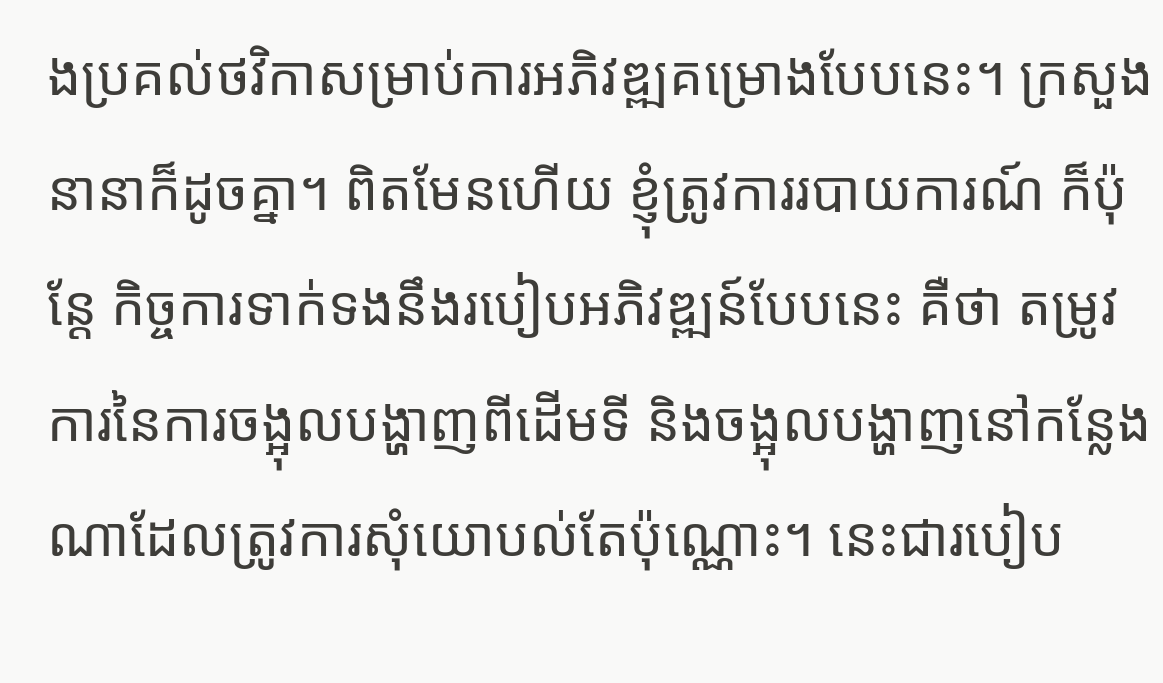ងប្រគល់ថវិកាសម្រាប់ការអភិវឌ្ឍគម្រោងបែបនេះ។ ក្រសួងនានាក៏ដូចគ្នា។ ពិតមែនហើយ ខ្ញុំត្រូវការរបាយការណ៍ ក៏ប៉ុន្តែ កិច្ចការទាក់ទងនឹងរបៀបអភិវឌ្ឍន៍បែបនេះ គឺថា តម្រូវការនៃការចង្អុលបង្ហាញពីដើមទី និងចង្អុលបង្ហាញនៅកន្លែងណាដែលត្រូវការសុំយោបល់តែប៉ុណ្ណោះ។ នេះជារបៀប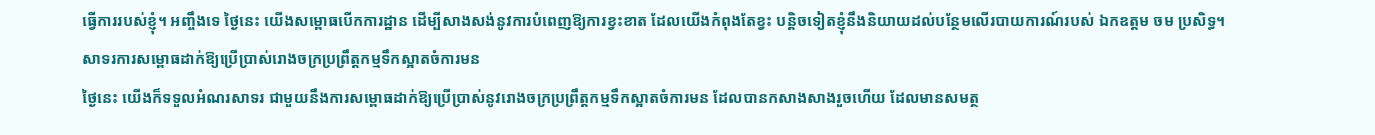ធ្វើការរបស់ខ្ញុំ។ អញ្ចឹងទេ ថ្ងៃនេះ យើងសម្ពោធបើកការដ្ឋាន ដើម្បីសាងសង់នូវការបំពេញឱ្យការខ្វះខាត ដែលយើងកំពុងតែខ្វះ បន្តិចទៀតខ្ញុំនឹងនិយាយដល់បន្ថែមលើរបាយការណ៍របស់ ឯកឧត្តម ចម ប្រសិទ្ធ។
សាទរការសម្ពោធដាក់ឱ្យប្រើប្រាស់រោងចក្រប្រព្រឹត្តកម្មទឹកស្អាតចំការមន
ថ្ងៃនេះ យើងក៏ទទួលអំណរសាទរ ជាមួយនឹងការសម្ពោធដាក់ឱ្យប្រើប្រាស់នូវរោងចក្រប្រព្រឹត្តកម្មទឹកស្អាតចំការមន ដែលបានកសាងសាងរួចហើយ ដែលមានសមត្ថ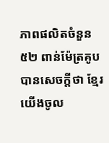ភាពផលិតចំនួន ៥២ ពាន់ម៉ែត្រគូប បានសេចក្តីថា ខ្មែរយើងចូល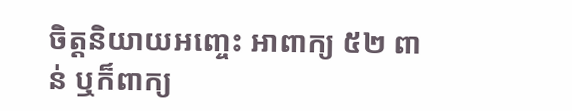ចិត្តនិយាយអញ្ចេះ អាពាក្យ ៥២ ពាន់ ឬក៏ពាក្យ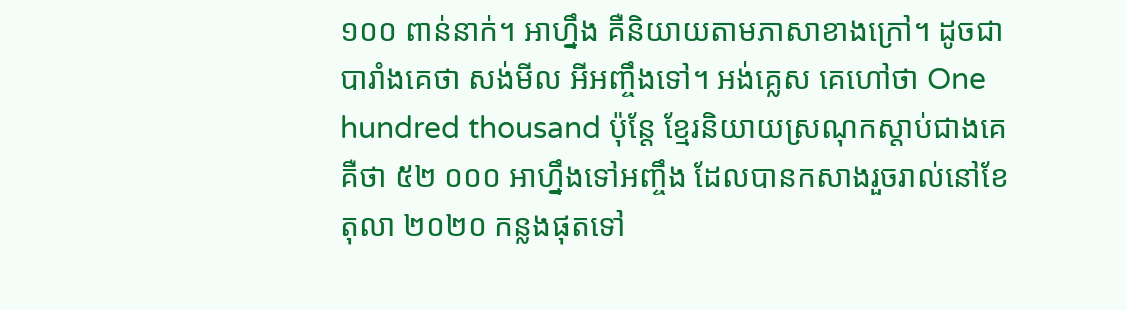១០០ ពាន់នាក់។ អាហ្នឹង គឺនិយាយតាមភាសាខាងក្រៅ។ ដូចជាបារាំងគេថា សង់មីល អីអញ្ចឹងទៅ។ អង់គ្លេស គេហៅថា One hundred thousand ប៉ុន្តែ ខ្មែរនិយាយស្រណុកស្តាប់ជាងគេ គឺថា ៥២ ០០០ អាហ្នឹងទៅអញ្ចឹង ដែលបានកសាងរួចរាល់នៅខែ តុលា ២០២០ កន្លងផុតទៅ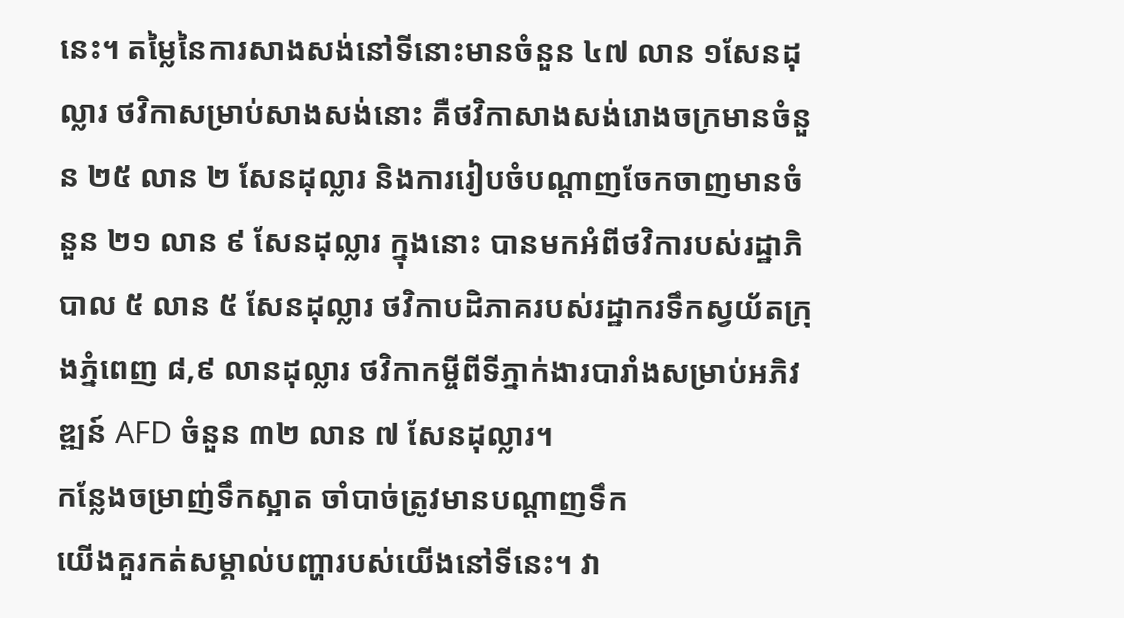នេះ។ តម្លៃនៃការសាងសង់នៅទីនោះមានចំនួន ៤៧ លាន ១សែនដុល្លារ ថវិកាសម្រាប់សាងសង់នោះ គឺថវិកាសាងសង់រោងចក្រមានចំនួន ២៥ លាន ២ សែនដុល្លារ និងការរៀបចំបណ្តាញចែកចាញមានចំនួន ២១ លាន ៩ សែនដុល្លារ ក្នុងនោះ បានមកអំពីថវិការបស់រដ្ឋាភិបាល ៥ លាន ៥ សែនដុល្លារ ថវិកាបដិភាគរបស់រដ្ឋាករទឹកស្វយ័តក្រុងភ្នំពេញ ៨,៩ លានដុល្លារ ថវិកាកម្ចីពីទីភ្នាក់ងារបារាំងសម្រាប់អភិវឌ្ឍន៍ AFD ចំនួន ៣២ លាន ៧ សែនដុល្លារ។
កន្លែងចម្រាញ់ទឹកស្អាត ចាំបាច់ត្រូវមានបណ្តាញទឹក
យើងគួរកត់សម្គាល់បញ្ហារបស់យើងនៅទីនេះ។ វា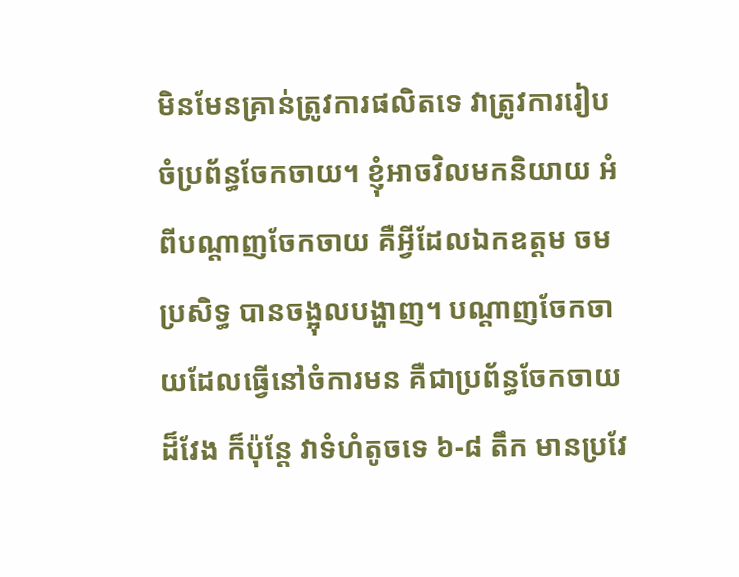មិនមែនគ្រាន់ត្រូវការផលិតទេ វាត្រូវការរៀបចំប្រព័ន្ធចែកចាយ។ ខ្ញុំអាចវិលមកនិយាយ អំពីបណ្តាញចែកចាយ គឺអ្វីដែលឯកឧត្តម ចម ប្រសិទ្ធ បានចង្អុលបង្ហាញ។ បណ្តាញចែកចាយដែលធ្វើនៅចំការមន គឺជាប្រព័ន្ធចែកចាយដ៏វែង ក៏ប៉ុន្តែ វាទំហំតូចទេ ៦-៨ តឹក មានប្រវែ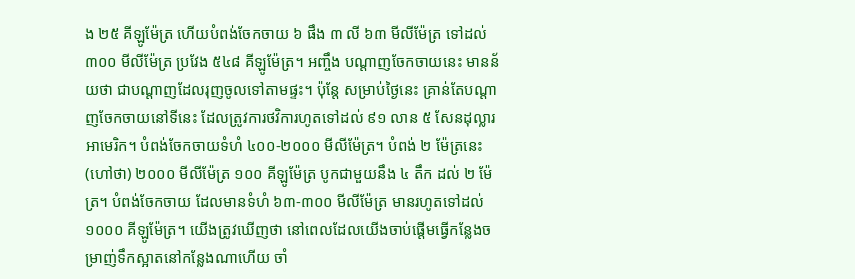ង ២៥ គីឡូម៉ែត្រ ហើយបំពង់ចែកចាយ ៦ ផឹង ៣ លី ៦៣ មីលីម៉ែត្រ ទៅដល់ ៣០០ មីលីម៉ែត្រ ប្រវែង ៥៤៨ គីឡូម៉ែត្រ។ អញ្ចឹង បណ្តាញចែកចាយនេះ មានន័យថា ជាបណ្តាញដែលរុញចូលទៅតាមផ្ទះ។ ប៉ុន្តែ សម្រាប់ថ្ងៃនេះ គ្រាន់តែបណ្តាញចែកចាយនៅទីនេះ ដែលត្រូវការថវិការហូតទៅដល់ ៩១ លាន ៥ សែនដុល្លារអាមេរិក។ បំពង់ចែកចាយទំហំ ៤០០-២០០០ មីលីម៉ែត្រ។ បំពង់ ២ ម៉ែត្រនេះ (ហៅថា) ២០០០ មីលីម៉ែត្រ ១០០ គីឡូម៉ែត្រ បូកជាមួយនឹង ៤ តឹក ដល់ ២ ម៉ែត្រ។ បំពង់ចែកចាយ ដែលមានទំហំ ៦៣-៣០០ មីលីម៉ែត្រ មានរហូតទៅដល់ ១០០០ គីឡូម៉ែត្រ។ យើងត្រូវឃើញថា នៅពេលដែលយើងចាប់ផ្តើមធ្វើកន្លែងចម្រាញ់ទឹកស្អាតនៅកន្លែងណាហើយ ចាំ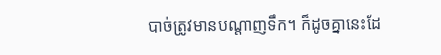បាច់ត្រូវមានបណ្តាញទឹក។ ក៏ដូចគ្នានេះដែ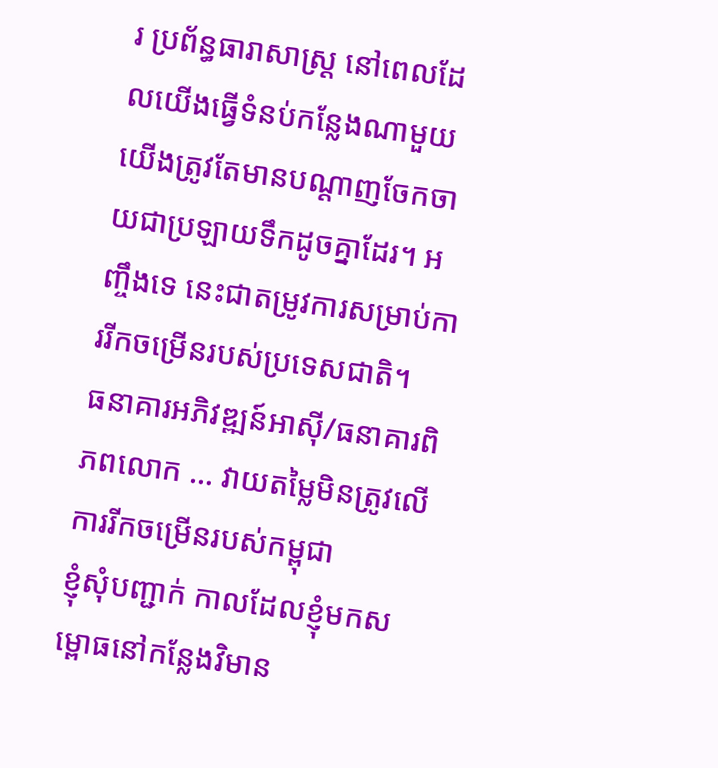រ ប្រព័ន្ធធារាសាស្ត្រ នៅពេលដែលយើងធ្វើទំនប់កន្លែងណាមួយ យើងត្រូវតែមានបណ្តាញចែកចាយជាប្រឡាយទឹកដូចគ្នាដែរ។ អញ្ចឹងទេ នេះជាតម្រូវការសម្រាប់ការរីកចម្រើនរបស់ប្រទេសជាតិ។
ធនាគារអភិវឌ្ឍន៍អាស៊ី/ធនាគារពិភពលោក … វាយតម្លៃមិនត្រូវលើការរីកចម្រើនរបស់កម្ពុជា
ខ្ញុំសុំបញ្ជាក់ កាលដែលខ្ញុំមកសម្ពោធនៅកន្លែងវិមាន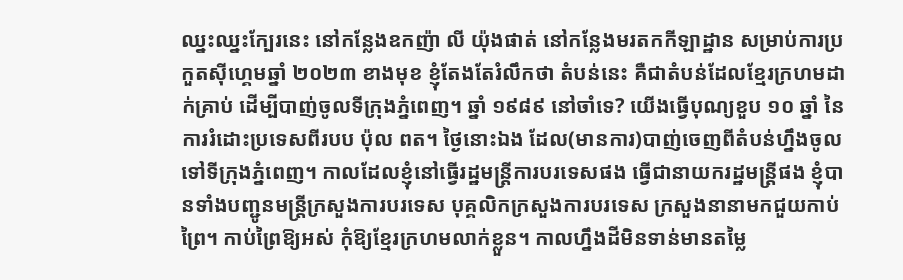ឈ្នះឈ្នះក្បែរនេះ នៅកន្លែងឧកញ៉ា លី យ៉ុងផាត់ នៅកន្លែងមរតកកីឡាដ្ឋាន សម្រាប់ការប្រកួតស៊ីហ្គេមឆ្នាំ ២០២៣ ខាងមុខ ខ្ញុំតែងតែរំលឹកថា តំបន់នេះ គឺជាតំបន់ដែលខ្មែរក្រហមដាក់គ្រាប់ ដើម្បីបាញ់ចូលទីក្រុងភ្នំពេញ។ ឆ្នាំ ១៩៨៩ នៅចាំទេ? យើងធ្វើបុណ្យខួប ១០ ឆ្នាំ នៃការរំដោះប្រទេសពីរបប ប៉ុល ពត។ ថ្ងៃនោះឯង ដែល(មានការ)បាញ់ចេញពីតំបន់ហ្នឹងចូលទៅទីក្រុងភ្នំពេញ។ កាលដែលខ្ញុំនៅធ្វើរដ្ឋមន្ត្រីការបរទេសផង ធ្វើជានាយករដ្ឋមន្ត្រីផង ខ្ញុំបានទាំងបញ្ជូនមន្រ្តីក្រសួងការបរទេស បុគ្គលិកក្រសួងការបរទេស ក្រសួងនានាមកជួយកាប់ព្រៃ។ កាប់ព្រៃឱ្យអស់ កុំឱ្យខ្មែរក្រហមលាក់ខ្លួន។ កាលហ្នឹងដីមិនទាន់មានតម្លៃ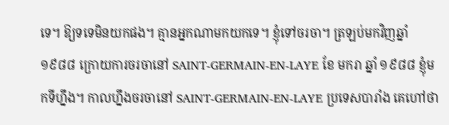ទេ។ ឱ្យទទេមិនយកផង។ គ្មានអ្នកណាមកយកទេ។ ខ្ញុំទៅចរចា។ ត្រឡប់មកវិញឆ្នាំ ១៩៨៨ ក្រោយការចរចានៅ SAINT-GERMAIN-EN-LAYE ខែ មករា ឆ្នាំ ១៩៨៨ ខ្ញុំមកទីហ្នឹង។ កាលហ្នឹងចរចានៅ SAINT-GERMAIN-EN-LAYE ប្រទេសបារាំង គេហៅថា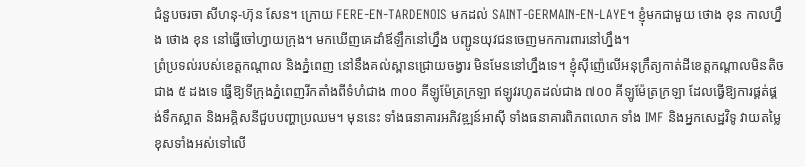ជំនួបចរចា សីហនុ-ហ៊ុន សែន។ ក្រោយ FERE-EN-TARDENOIS មកដល់ SAINT-GERMAIN-EN-LAYE។ ខ្ញុំមកជាមួយ ថោង ខុន កាលហ្នឹង ថោង ខុន នៅធ្វើចៅហ្វាយក្រុង។ មកឃើញគេដាំឪឡឹកនៅហ្នឹង បញ្ជូនយុវជនចេញមកការពារនៅហ្នឹង។
ព្រំប្រទល់របស់ខេត្តកណ្ដាល និងភ្នំពេញ នៅនឹងគល់ស្ពានជ្រោយចង្វារ មិនមែននៅហ្នឹងទេ។ ខ្ញុំស៊ីញ៉េលើអនុក្រឹត្យកាត់ដីខេត្តកណ្តាលមិនតិចជាង ៥ ដងទេ ធ្វើឱ្យទីក្រុងភ្នំពេញរីកតាំងពីទំហំជាង ៣០០ គីឡូម៉ែត្រក្រឡា ឥឡូវរហូតដល់ជាង ៧០០ គីឡូម៉ែត្រក្រឡា ដែលធ្វើឱ្យការផ្គត់ផ្គង់ទឹកស្អាត និងអគ្គិសនីជួបបញ្ហាប្រឈម។ មុននេះ ទាំងធនាគារអភិវឌ្ឍន៍អាស៊ី ទាំងធនាគារពិភពលោក ទាំង IMF និងអ្នកសេដ្ឋវិទូ វាយតម្លៃខុសទាំងអស់ទៅលើ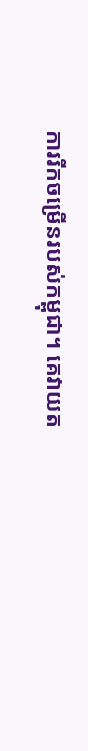ការរីកចម្រើនរបស់កម្ពុជា។ គេវាយត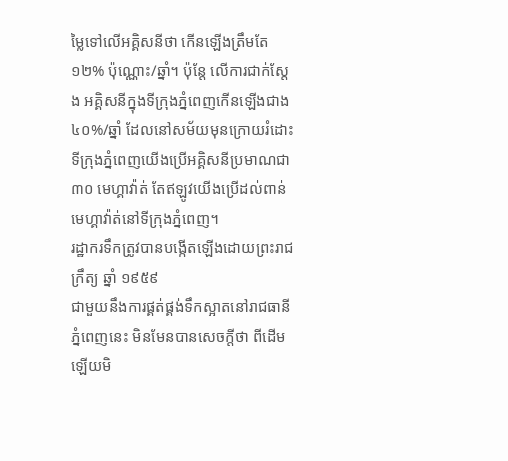ម្លៃទៅលើអគ្គិសនីថា កើនឡើងត្រឹមតែ ១២% ប៉ុណ្ណោះ/ឆ្នាំ។ ប៉ុន្តែ លើការជាក់ស្តែង អគ្គិសនីក្នុងទីក្រុងភ្នំពេញកើនឡើងជាង ៤០%/ឆ្នាំ ដែលនៅសម័យមុនក្រោយរំដោះ ទីក្រុងភ្នំពេញយើងប្រើអគ្គិសនីប្រមាណជា ៣០ មេហ្គាវ៉ាត់ តែឥឡូវយើងប្រើដល់ពាន់មេហ្គាវ៉ាត់នៅទីក្រុងភ្នំពេញ។
រដ្ឋាករទឹកត្រូវបានបង្កើតឡើងដោយព្រះរាជក្រឹត្យ ឆ្នាំ ១៩៥៩
ជាមួយនឹងការផ្គត់ផ្គង់ទឹកស្អាតនៅរាជធានីភ្នំពេញនេះ មិនមែនបានសេចក្តីថា ពីដើមឡើយមិ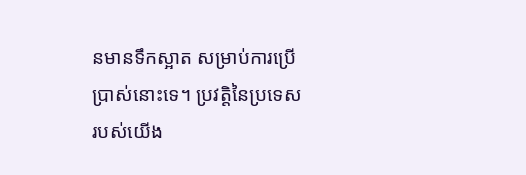នមានទឹកស្អាត សម្រាប់ការប្រើប្រាស់នោះទេ។ ប្រវត្តិនៃប្រទេសរបស់យើង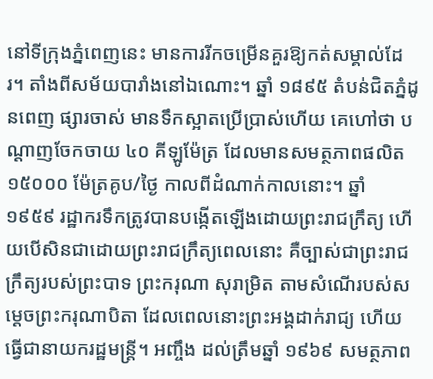នៅទីក្រុងភ្នំពេញនេះ មានការរីកចម្រើនគួរឱ្យកត់សម្គាល់ដែរ។ តាំងពីសម័យបារាំងនៅឯណោះ។ ឆ្នាំ ១៨៩៥ តំបន់ជិតភ្នំដូនពេញ ផ្សារចាស់ មានទឹកស្អាតប្រើប្រាស់ហើយ គេហៅថា បណ្តាញចែកចាយ ៤០ គីឡូម៉ែត្រ ដែលមានសមត្ថភាពផលិត ១៥០០០ ម៉ែត្រគូប/ថ្ងៃ កាលពីដំណាក់កាលនោះ។ ឆ្នាំ ១៩៥៩ រដ្ឋាករទឹកត្រូវបានបង្កើតឡើងដោយព្រះរាជក្រឹត្យ ហើយបើសិនជាដោយព្រះរាជក្រឹត្យពេលនោះ គឺច្បាស់ជាព្រះរាជក្រឹត្យរបស់ព្រះបាទ ព្រះករុណា សុរាម្រិត តាមសំណើរបស់សម្តេចព្រះករុណាបិតា ដែលពេលនោះព្រះអង្គដាក់រាជ្យ ហើយធ្វើជានាយករដ្ឋមន្ត្រី។ អញ្ចឹង ដល់ត្រឹមឆ្នាំ ១៩៦៩ សមត្ថភាព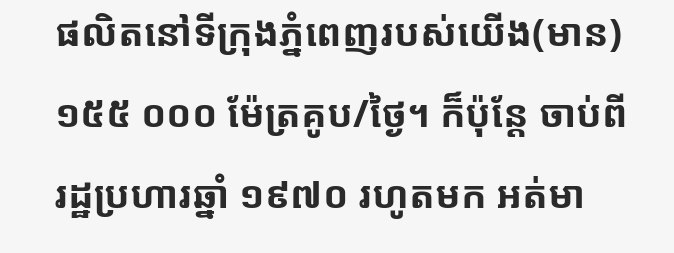ផលិតនៅទីក្រុងភ្នំពេញរបស់យើង(មាន) ១៥៥ ០០០ ម៉ែត្រគូប/ថ្ងៃ។ ក៏ប៉ុន្តែ ចាប់ពីរដ្ឋប្រហារឆ្នាំ ១៩៧០ រហូតមក អត់មា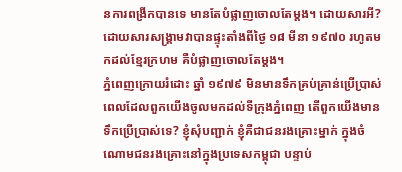នការពង្រីកបានទេ មានតែបំផ្លាញចោលតែម្តង។ ដោយសារអី? ដោយសារសង្គ្រាមវាបានផ្ទុះតាំងពីថ្ងៃ ១៨ មីនា ១៩៧០ រហូតមកដល់ខ្មែរក្រហម គឺបំផ្លាញចោលតែម្តង។
ភ្នំពេញក្រោយរំដោះ ឆ្នាំ ១៩៧៩ មិនមានទឹកគ្រប់គ្រាន់ប្រើប្រាស់
ពេលដែលពួកយើងចូលមកដល់ទីក្រុងភ្នំពេញ តើពួកយើងមានទឹកប្រើប្រាស់ទេ? ខ្ញុំសុំបញ្ជាក់ ខ្ញុំគឺជាជនរងគ្រោះម្នាក់ ក្នុងចំណោមជនរងគ្រោះនៅក្នុងប្រទេសកម្ពុជា បន្ទាប់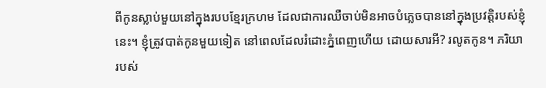ពីកូនស្លាប់មួយនៅក្នុងរបបខ្មែរក្រហម ដែលជាការឈឺចាប់មិនអាចបំភ្លេចបាននៅក្នុងប្រវត្តិរបស់ខ្ញុំនេះ។ ខ្ញុំត្រូវបាត់កូនមួយទៀត នៅពេលដែលរំដោះភ្នំពេញហើយ ដោយសារអី? រលូតកូន។ ភរិយារបស់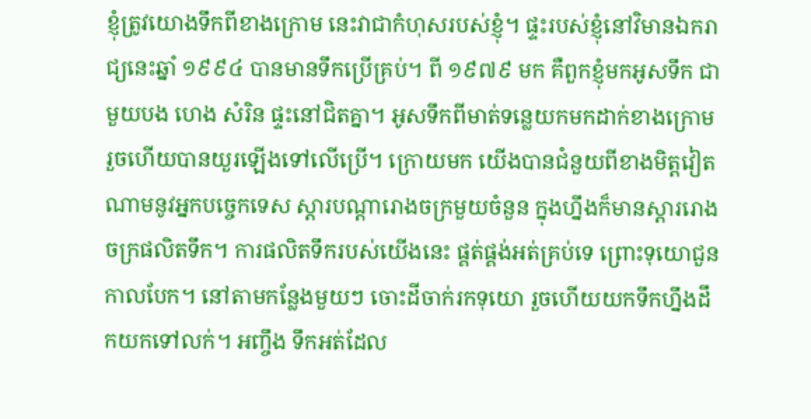ខ្ញុំត្រូវយោងទឹកពីខាងក្រោម នេះវាជាកំហុសរបស់ខ្ញុំ។ ផ្ទះរបស់ខ្ញុំនៅវិមានឯករាជ្យនេះឆ្នាំ ១៩៩៤ បានមានទឹកប្រើគ្រប់។ ពី ១៩៧៩ មក គឺពួកខ្ញុំមកអូសទឹក ជាមួយបង ហេង សំរិន ផ្ទះនៅជិតគ្នា។ អូសទឹកពីមាត់ទន្លេយកមកដាក់ខាងក្រោម រួចហើយបានយួរឡើងទៅលើប្រើ។ ក្រោយមក យើងបានជំនួយពីខាងមិត្តវៀតណាមនូវអ្នកបច្ចេកទេស ស្តារបណ្តារោងចក្រមួយចំនួន ក្នុងហ្នឹងក៏មានស្តាររោងចក្រផលិតទឹក។ ការផលិតទឹករបស់យើងនេះ ផ្គត់ផ្គង់អត់គ្រប់ទេ ព្រោះទុយោជួនកាលបែក។ នៅតាមកន្លែងមួយៗ ចោះដីចាក់រកទុយោ រួចហើយយកទឹកហ្នឹងដឹកយកទៅលក់។ អញ្ចឹង ទឹកអត់ដែល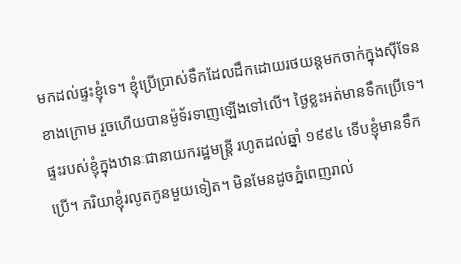មកដល់ផ្ទះខ្ញុំទេ។ ខ្ញុំប្រើប្រាស់ទឹកដែលដឹកដោយរថយន្តមកចាក់ក្នុងស៊ីទែនខាងក្រោម រួចហើយបានម៉ូទ័រទាញឡើងទៅលើ។ ថ្ងៃខ្លះអត់មានទឹកប្រើទេ។ ផ្ទះរបស់ខ្ញុំក្នុងឋានៈជានាយករដ្ឋមន្ត្រី រហូតដល់ឆ្នាំ ១៩៩៤ ទើបខ្ញុំមានទឹកប្រើ។ ភរិយាខ្ញុំរលូតកូនមួយទៀត។ មិនមែនដូចភ្នំពេញរាល់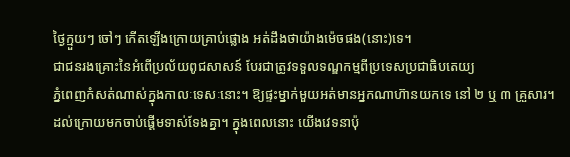ថ្ងៃក្មួយៗ ចៅៗ កើតឡើងក្រោយគ្រាប់ផ្លោង អត់ដឹងថាយ៉ាងម៉េចផង(នោះ)ទេ។
ជាជនរងគ្រោះនៃអំពើប្រល័យពូជសាសន៍ បែរជាត្រូវទទួលទណ្ឌកម្មពីប្រទេសប្រជាធិបតេយ្យ
ភ្នំពេញកំសត់ណាស់ក្នុងកាលៈទេសៈនោះ។ ឱ្យផ្ទះម្នាក់មួយអត់មានអ្នកណាហ៊ានយកទេ នៅ ២ ឬ ៣ គ្រួសារ។ ដល់ក្រោយមកចាប់ផ្តើមទាស់ទែងគ្នា។ ក្នុងពេលនោះ យើងវេទនាប៉ុ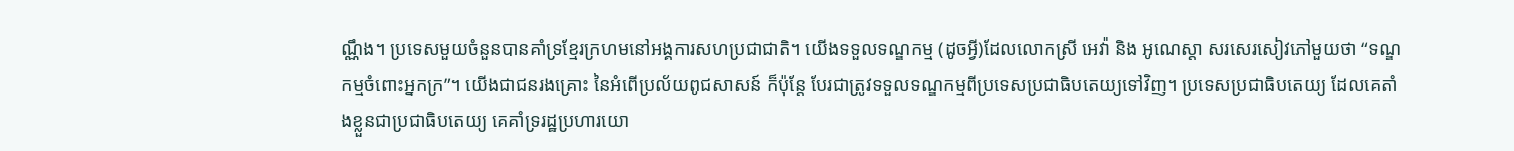ណ្ណឹង។ ប្រទេសមួយចំនួនបានគាំទ្រខ្មែរក្រហមនៅអង្គការសហប្រជាជាតិ។ យើងទទួលទណ្ឌកម្ម (ដូចអ្វី)ដែលលោកស្រី អេវ៉ា និង អូណេស្តា សរសេរសៀវភៅមួយថា “ទណ្ឌកម្មចំពោះអ្នកក្រ”។ យើងជាជនរងគ្រោះ នៃអំពើប្រល័យពូជសាសន៍ ក៏ប៉ុន្តែ បែរជាត្រូវទទួលទណ្ឌកម្មពីប្រទេសប្រជាធិបតេយ្យទៅវិញ។ ប្រទេសប្រជាធិបតេយ្យ ដែលគេតាំងខ្លួនជាប្រជាធិបតេយ្យ គេគាំទ្ររដ្ឋប្រហារយោ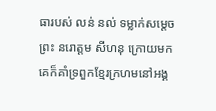ធារបស់ លន់ នល់ ទម្លាក់សម្តេចព្រះ នរោត្តម សីហនុ ក្រោយមកគេក៏គាំទ្រពួកខ្មែរក្រហមនៅអង្គ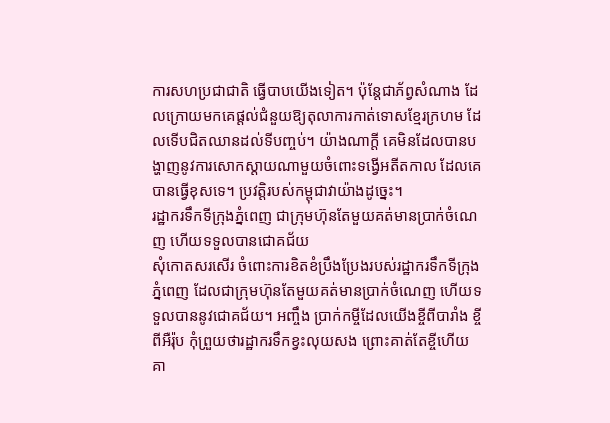ការសហប្រជាជាតិ ធ្វើបាបយើងទៀត។ ប៉ុន្តែជាភ័ព្វសំណាង ដែលក្រោយមកគេផ្តល់ជំនួយឱ្យតុលាការកាត់ទោសខ្មែរក្រហម ដែលទើបជិតឈានដល់ទីបញ្ចប់។ យ៉ាងណាក្តី គេមិនដែលបានបង្ហាញនូវការសោកស្តាយណាមួយចំពោះទង្វើអតីតកាល ដែលគេបានធ្វើខុសទេ។ ប្រវត្តិរបស់កម្ពុជាវាយ៉ាងដូច្នេះ។
រដ្ឋាករទឹកទីក្រុងភ្នំពេញ ជាក្រុមហ៊ុនតែមួយគត់មានប្រាក់ចំណេញ ហើយទទួលបានជោគជ័យ
សុំកោតសរសើរ ចំពោះការខិតខំប្រឹងប្រែងរបស់រដ្ឋាករទឹកទីក្រុងភ្នំពេញ ដែលជាក្រុមហ៊ុនតែមួយគត់មានប្រាក់ចំណេញ ហើយទទួលបាននូវជោគជ័យ។ អញ្ចឹង ប្រាក់កម្ចីដែលយើងខ្ចីពីបារាំង ខ្ចីពីអឺរ៉ុប កុំព្រួយថារដ្ឋាករទឹកខ្វះលុយសង ព្រោះគាត់តែខ្ចីហើយ គា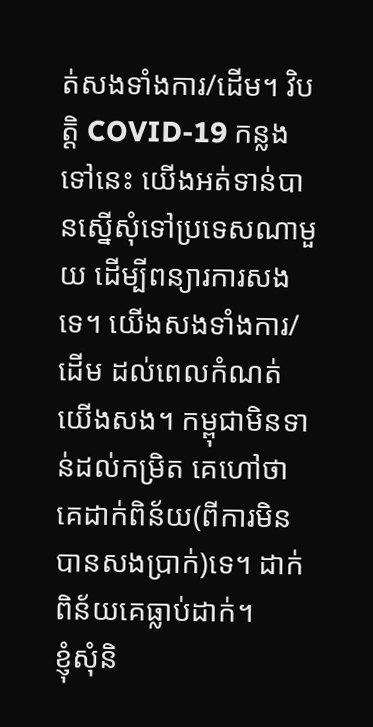ត់សងទាំងការ/ដើម។ វិបត្តិ COVID-19 កន្លងទៅនេះ យើងអត់ទាន់បានស្នើសុំទៅប្រទេសណាមួយ ដើម្បីពន្យារការសងទេ។ យើងសងទាំងការ/ដើម ដល់ពេលកំណត់ យើងសង។ កម្ពុជាមិនទាន់ដល់កម្រិត គេហៅថា គេដាក់ពិន័យ(ពីការមិនបានសងប្រាក់)ទេ។ ដាក់ពិន័យគេធ្លាប់ដាក់។
ខ្ញុំសុំនិ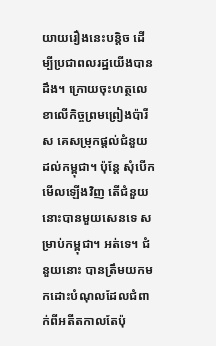យាយរឿងនេះបន្តិច ដើម្បីប្រជាពលរដ្ឋយើងបានដឹង។ ក្រោយចុះហត្ថលេខាលើកិច្ចព្រមព្រៀងប៉ារីស គេសម្រុកផ្តល់ជំនួយដល់កម្ពុជា។ ប៉ុន្តែ សុំបើកមើលឡើងវិញ តើជំនួយនោះបានមួយសេនទេ សម្រាប់កម្ពុជា។ អត់ទេ។ ជំនួយនោះ បានត្រឹមយកមកដោះបំណុលដែលជំពាក់ពីអតីតកាលតែប៉ុ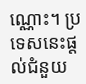ណ្ណោះ។ ប្រទេសនេះផ្តល់ជំនួយ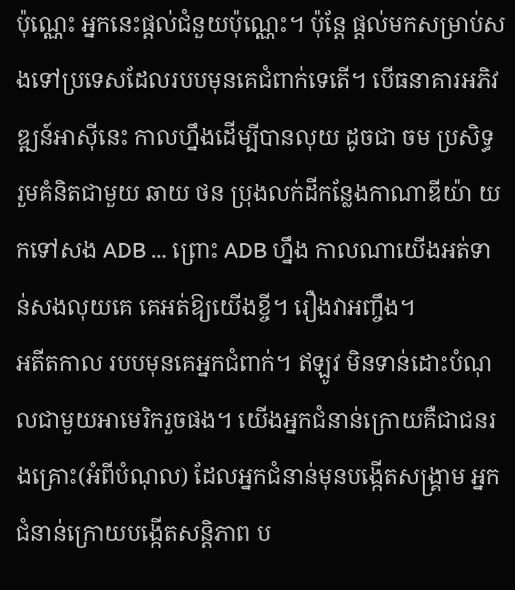ប៉ុណ្ណេះ អ្នកនេះផ្តល់ជំនួយប៉ុណ្ណេះ។ ប៉ុន្តែ ផ្តល់មកសម្រាប់សងទៅប្រទេសដែលរបបមុនគេជំពាក់ទេតើ។ បើធនាគារអភិវឌ្ឍន៍អាស៊ីនេះ កាលហ្នឹងដើម្បីបានលុយ ដូចជា ចម ប្រសិទ្ធ រួមគំនិតជាមួយ ឆាយ ថន ប្រុងលក់ដីកន្លែងកាណាឌីយ៉ា យកទៅសង ADB … ព្រោះ ADB ហ្នឹង កាលណាយើងអត់ទាន់សងលុយគេ គេអត់ឱ្យយើងខ្ចី។ រឿងវាអញ្ចឹង។
អតីតកាល របបមុនគេអ្នកជំពាក់។ ឥឡូវ មិនទាន់ដោះបំណុលជាមួយអាមេរិករួចផង។ យើងអ្នកជំនាន់ក្រោយគឺជាជនរងគ្រោះ(អំពីបំណុល) ដែលអ្នកជំនាន់មុនបង្កើតសង្គ្រាម អ្នកជំនាន់ក្រោយបង្កើតសន្តិភាព ប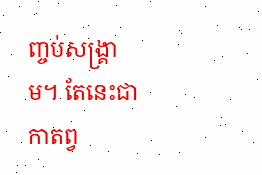ញ្ចប់សង្គ្រាម។ តែនេះជាកាតព្វ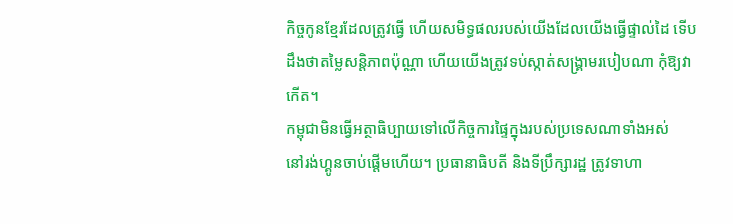កិច្ចកូនខ្មែរដែលត្រូវធ្វើ ហើយសមិទ្ធផលរបស់យើងដែលយើងធ្វើផ្ទាល់ដៃ ទើបដឹងថាតម្លៃសន្តិភាពប៉ុណ្ណា ហើយយើងត្រូវទប់ស្កាត់សង្គ្រាមរបៀបណា កុំឱ្យវាកើត។
កម្ពុជាមិនធ្វើអត្ថាធិប្បាយទៅលើកិច្ចការផ្ទៃក្នុងរបស់ប្រទេសណាទាំងអស់
នៅរង់ហ្គូនចាប់ផ្តើមហើយ។ ប្រធានាធិបតី និងទីប្រឹក្សារដ្ឋ ត្រូវទាហា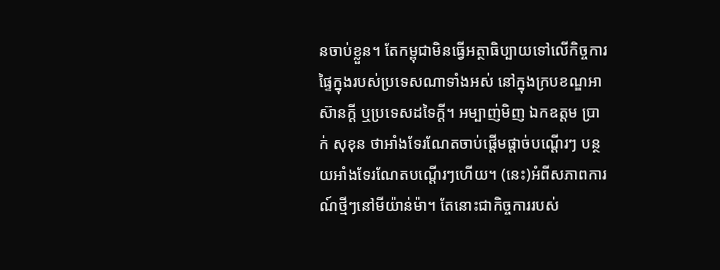នចាប់ខ្លួន។ តែកម្ពុជាមិនធ្វើអត្ថាធិប្បាយទៅលើកិច្ចការផ្ទៃក្នុងរបស់ប្រទេសណាទាំងអស់ នៅក្នុងក្របខណ្ឌអាស៊ានក្តី ឬប្រទេសដទៃក្តី។ អម្បាញ់មិញ ឯកឧត្តម ប្រាក់ សុខុន ថាអាំងទែរណែតចាប់ផ្តើមផ្តាច់បណ្តើរៗ បន្ថយអាំងទែរណែតបណ្តើរៗហើយ។ (នេះ)អំពីសភាពការណ៍ថ្មីៗនៅមីយ៉ាន់ម៉ា។ តែនោះជាកិច្ចការរបស់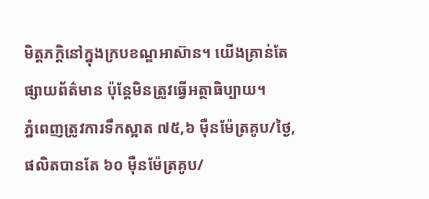មិត្តភក្តិនៅក្នុងក្របខណ្ឌអាស៊ាន។ យើងគ្រាន់តែផ្សាយព័ត៌មាន ប៉ុន្តែមិនត្រូវធ្វើអត្ថាធិប្បាយ។
ភ្នំពេញត្រូវការទឹកស្អាត ៧៥,៦ ម៉ឺនម៉ែត្រគូប/ថ្ងៃ, ផលិតបានតែ ៦០ ម៉ឺនម៉ែត្រគូប/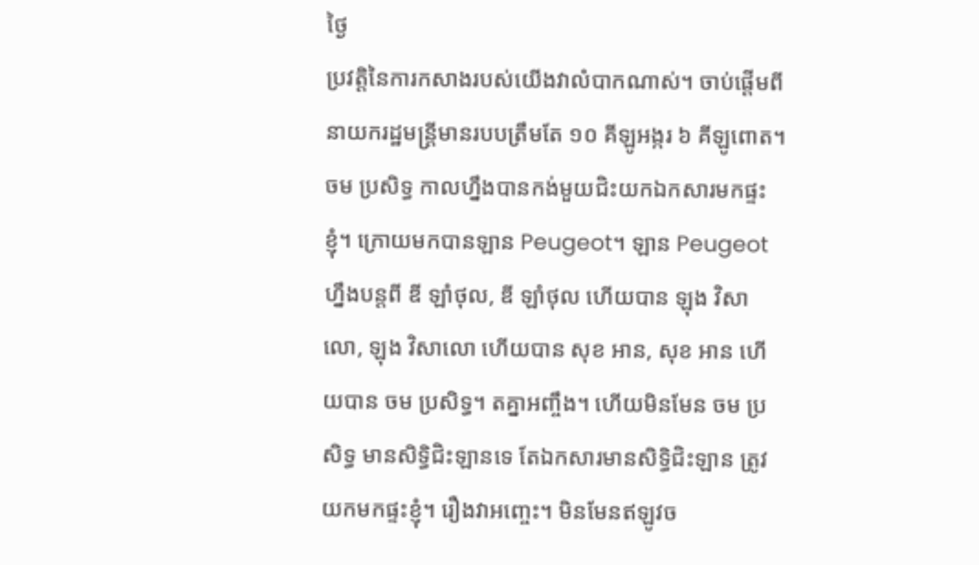ថ្ងៃ
ប្រវត្តិនៃការកសាងរបស់យើងវាលំបាកណាស់។ ចាប់ផ្តើមពីនាយករដ្ឋមន្ត្រីមានរបបត្រឹមតែ ១០ គីឡូអង្ករ ៦ គីឡូពោត។ ចម ប្រសិទ្ធ កាលហ្នឹងបានកង់មួយជិះយកឯកសារមកផ្ទះខ្ញុំ។ ក្រោយមកបានឡាន Peugeot។ ឡាន Peugeot ហ្នឹងបន្តពី ឌី ឡាំថុល, ឌី ឡាំថុល ហើយបាន ឡុង វិសាលោ, ឡុង វិសាលោ ហើយបាន សុខ អាន, សុខ អាន ហើយបាន ចម ប្រសិទ្ធ។ តគ្នាអញ្ចឹង។ ហើយមិនមែន ចម ប្រសិទ្ធ មានសិទ្ធិជិះឡានទេ តែឯកសារមានសិទ្ធិជិះឡាន ត្រូវយកមកផ្ទះខ្ញុំ។ រឿងវាអញ្ចេះ។ មិនមែនឥឡូវច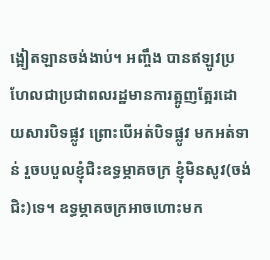ង្អៀតឡានចង់ងាប់។ អញ្ចឹង បានឥឡូវប្រហែលជាប្រជាពលរដ្ឋមានការត្អូញត្អែរដោយសារបិទផ្លូវ ព្រោះបើអត់បិទផ្លូវ មកអត់ទាន់ រួចបបួលខ្ញុំជិះឧទ្ធម្ភាគចក្រ ខ្ញុំមិនសូវ(ចង់ជិះ)ទេ។ ឧទ្ធម្ភាគចក្រអាចហោះមក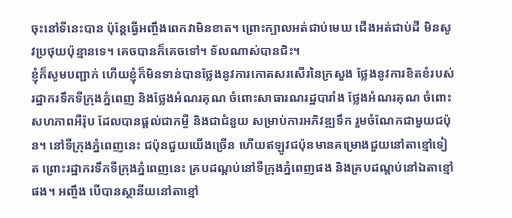ចុះនៅទីនេះបាន ប៉ុន្តែធ្វើអញ្ចឹងពេកវាមិនខាត។ ព្រោះក្បាលអត់ជាប់មេឃ ជើងអត់ជាប់ដី មិនសូវប្រថុយប៉ុន្មានទេ។ គេចបានក៏គេចទៅ។ ទ័លណាស់បានជិះ។
ខ្ញុំក៏សូមបញ្ជាក់ ហើយខ្ញុំក៏មិនទាន់បានថ្លែងនូវការកោតសរសើរនៃក្រសួង ថ្លែងនូវការខិតខំរបស់រដ្ឋាករទឹកទីក្រុងភ្នំពេញ និងថ្លែងអំណរគុណ ចំពោះសាធារណរដ្ឋបារាំង ថ្លែងអំណរគុណ ចំពោះសហភាពអឺរ៉ុប ដែលបានផ្តល់ជាកម្ចី និងជាជំនួយ សម្រាប់ការអភិវឌ្ឍទឹក រួមចំណែកជាមួយជប៉ុន។ នៅទីក្រុងភ្នំពេញនេះ ជប៉ុនជួយយើងច្រើន ហើយឥឡូវជប៉ុនមានគម្រោងជួយនៅតាខ្មៅទៀត ព្រោះរដ្ឋាករទឹកទីក្រុងភ្នំពេញនេះ គ្របដណ្តប់នៅទីក្រុងភ្នំពេញផង និងគ្របដណ្តប់នៅឯតាខ្មៅផង។ អញ្ចឹង បើបានស្ថានីយនៅតាខ្មៅ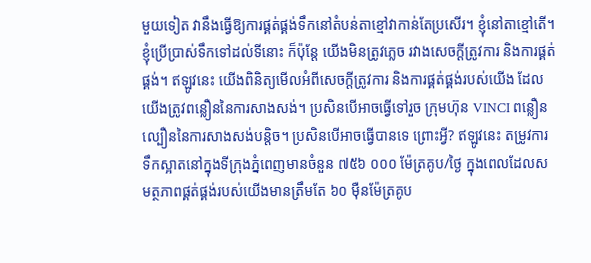មួយទៀត វានឹងធ្វើឱ្យការផ្គត់ផ្គង់ទឹកនៅតំបន់តាខ្មៅវាកាន់តែប្រសើរ។ ខ្ញុំនៅតាខ្មៅតើ។ ខ្ញុំប្រើប្រាស់ទឹកទៅដល់ទីនោះ ក៏ប៉ុន្តែ យើងមិនត្រូវភ្លេច រវាងសេចក្តីត្រូវការ និងការផ្គត់ផ្គង់។ ឥឡូវនេះ យើងពិនិត្យមើលអំពីសេចក្តីត្រូវការ និងការផ្គត់ផ្គង់របស់យើង ដែលយើងត្រូវពន្លឿននៃការសាងសង់។ ប្រសិនបើអាចធ្វើទៅរួច ក្រុមហ៊ុន VINCI ពន្លឿនល្បឿននៃការសាងសង់បន្តិច។ ប្រសិនបើអាចធ្វើបានទេ ព្រោះអ្វី? ឥឡូវនេះ តម្រូវការទឹកស្អាតនៅក្នុងទីក្រុងភ្នំពេញមានចំនួន ៧៥៦ ០០០ ម៉ែត្រគូប/ថ្ងៃ ក្នុងពេលដែលសមត្ថភាពផ្គត់ផ្គង់របស់យើងមានត្រឹមតែ ៦០ ម៉ឺនម៉ែត្រគូប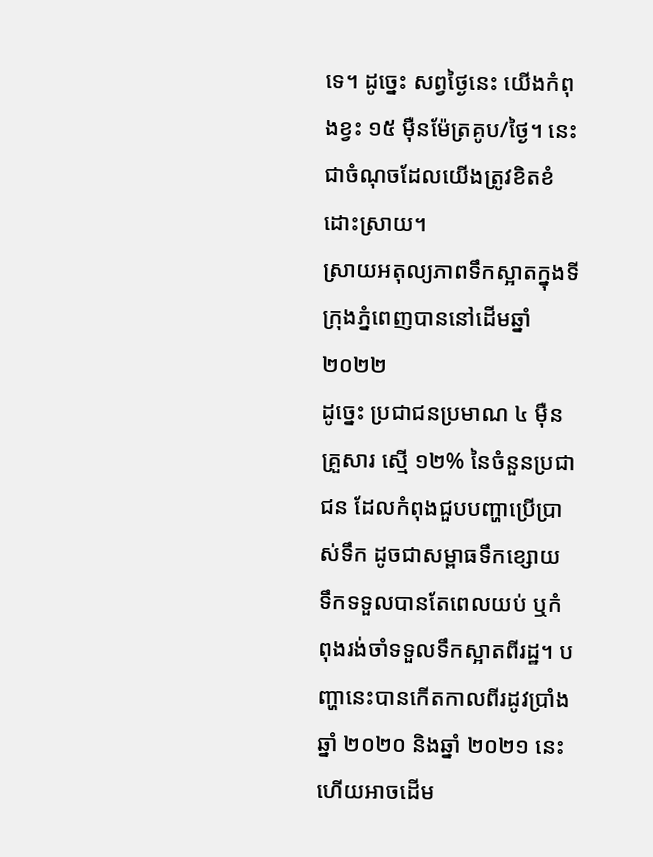ទេ។ ដូច្នេះ សព្វថ្ងៃនេះ យើងកំពុងខ្វះ ១៥ ម៉ឺនម៉ែត្រគូប/ថ្ងៃ។ នេះជាចំណុចដែលយើងត្រូវខិតខំដោះស្រាយ។
ស្រាយអតុល្យភាពទឹកស្អាតក្នុងទីក្រុងភ្នំពេញបាននៅដើមឆ្នាំ ២០២២
ដូច្នេះ ប្រជាជនប្រមាណ ៤ ម៉ឺនគ្រួសារ ស្មើ ១២% នៃចំនួនប្រជាជន ដែលកំពុងជួបបញ្ហាប្រើប្រាស់ទឹក ដូចជាសម្ពាធទឹកខ្សោយ ទឹកទទួលបានតែពេលយប់ ឬកំពុងរង់ចាំទទួលទឹកស្អាតពីរដ្ឋ។ បញ្ហានេះបានកើតកាលពីរដូវប្រាំងឆ្នាំ ២០២០ និងឆ្នាំ ២០២១ នេះ ហើយអាចដើម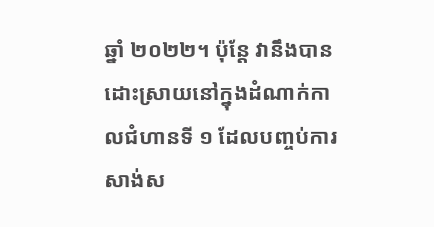ឆ្នាំ ២០២២។ ប៉ុន្តែ វានឹងបានដោះស្រាយនៅក្នុងដំណាក់កាលជំហានទី ១ ដែលបញ្ចប់ការសាង់ស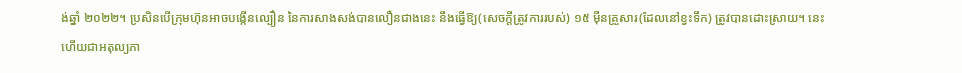ង់ឆ្នាំ ២០២២។ ប្រសិនបើក្រុមហ៊ុនអាចបង្កើនល្បឿន នៃការសាងសង់បានលឿនជាងនេះ នឹងធ្វើឱ្យ(សេចក្តីត្រូវការរបស់) ១៥ ម៉ឺនគ្រួសារ(ដែលនៅខ្វះទឹក) ត្រូវបានដោះស្រាយ។ នេះហើយជាអតុល្យភា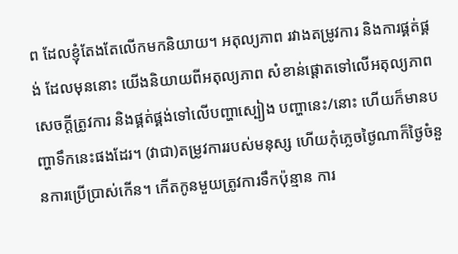ព ដែលខ្ញុំតែងតែលើកមកនិយាយ។ អតុល្យភាព រវាងតម្រូវការ និងការផ្គត់ផ្គង់ ដែលមុននោះ យើងនិយាយពីអតុល្យភាព សំខាន់ផ្ដោតទៅលើអតុល្យភាពសេចក្ដីត្រូវការ និងផ្គត់ផ្គង់ទៅលើបញ្ហាស្បៀង បញ្ហានេះ/នោះ ហើយក៏មានបញ្ហាទឹកនេះផងដែរ។ (វាជា)តម្រូវការរបស់មនុស្ស ហើយកុំភ្លេចថ្ងៃណាក៏ថ្ងៃចំនួនការប្រើប្រាស់កើន។ កើតកូនមួយត្រូវការទឹកប៉ុន្មាន ការ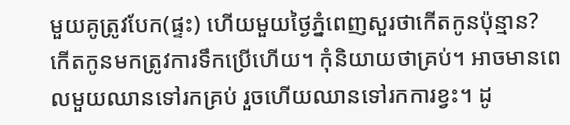មួយគូត្រូវបែក(ផ្ទះ) ហើយមួយថ្ងៃភ្នំពេញសួរថាកើតកូនប៉ុន្មាន? កើតកូនមកត្រូវការទឹកប្រើហើយ។ កុំនិយាយថាគ្រប់។ អាចមានពេលមួយឈានទៅរកគ្រប់ រួចហើយឈានទៅរកការខ្វះ។ ដូ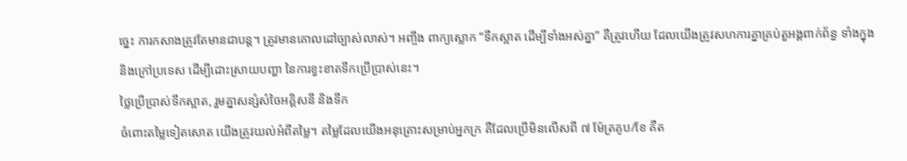ច្នេះ ការកសាងត្រូវតែមានជាបន្ត។ ត្រូវមានគោលដៅច្បាស់លាស់។ អញ្ចឹង ពាក្យស្លោក “ទឹកស្អាត ដើម្បីទាំងអស់គ្នា” គឺត្រូវហើយ ដែលយើងត្រូវសហការគ្នាគ្រប់តួអង្គពាក់ព័ន្ធ ទាំងក្នុង និងក្រៅប្រទេស ដើម្បីដោះស្រាយបញ្ហា នៃការខ្វះខាតទឹកប្រើប្រាស់នេះ។
ថ្លៃប្រើប្រាស់ទឹកស្អាត, រួមគ្នាសន្សំសំចៃអគ្គិសនី និងទឹក
ចំពោះតម្លៃទៀតសោត យើងត្រូវយល់អំពីតម្លៃ។ តម្លៃដែលយើងអនុគ្រោះសម្រាប់អ្នកក្រ គឺដែលប្រើមិនលើសពី ៧ ម៉ែត្រគូប/ខែ គឺត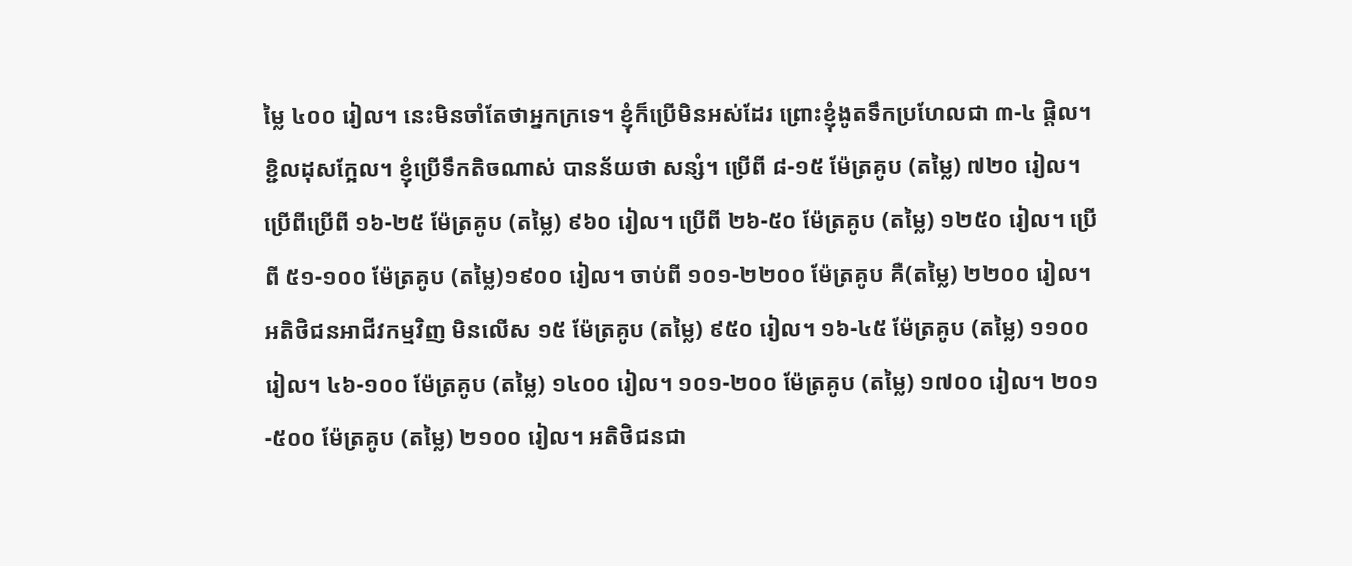ម្លៃ ៤០០ រៀល។ នេះមិនចាំតែថាអ្នកក្រទេ។ ខ្ញុំក៏ប្រើមិនអស់ដែរ ព្រោះខ្ញុំងូតទឹកប្រហែលជា ៣-៤ ផ្ដិល។ ខ្ជិលដុសក្អែល។ ខ្ញុំប្រើទឹកតិចណាស់ បានន័យថា សន្សំ។ ប្រើពី ៨-១៥ ម៉ែត្រគូប (តម្លៃ) ៧២០ រៀល។ ប្រើពីប្រើពី ១៦-២៥ ម៉ែត្រគូប (តម្លៃ) ៩៦០ រៀល។ ប្រើពី ២៦-៥០ ម៉ែត្រគូប (តម្លៃ) ១២៥០ រៀល។ ប្រើពី ៥១-១០០ ម៉ែត្រគូប (តម្លៃ)១៩០០ រៀល។ ចាប់ពី ១០១-២២០០ ម៉ែត្រគូប គឺ(តម្លៃ) ២២០០ រៀល។ អតិថិជនអាជីវកម្មវិញ មិនលើស ១៥ ម៉ែត្រគូប (តម្លៃ) ៩៥០ រៀល។ ១៦-៤៥ ម៉ែត្រគូប (តម្លៃ) ១១០០ រៀល។ ៤៦-១០០ ម៉ែត្រគូប (តម្លៃ) ១៤០០ រៀល។ ១០១-២០០ ម៉ែត្រគូប (តម្លៃ) ១៧០០ រៀល។ ២០១-៥០០ ម៉ែត្រគូប (តម្លៃ) ២១០០ រៀល។ អតិថិជនជា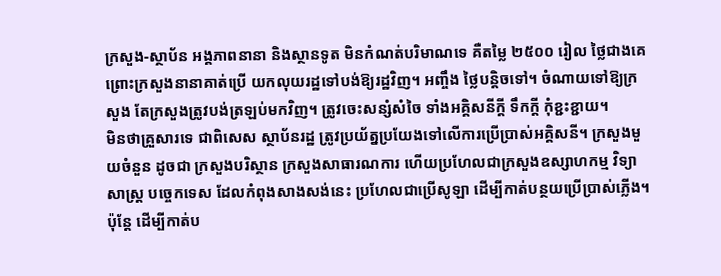ក្រសួង-ស្ថាប័ន អង្គភាពនានា និងស្ថានទូត មិនកំណត់បរិមាណទេ គឺតម្លៃ ២៥០០ រៀល ថ្លៃជាងគេ ព្រោះក្រសួងនានាគាត់ប្រើ យកលុយរដ្ឋទៅបង់ឱ្យរដ្ឋវិញ។ អញ្ចឹង ថ្លៃបន្តិចទៅ។ ចំណាយទៅឱ្យក្រសួង តែក្រសួងត្រូវបង់ត្រឡប់មកវិញ។ ត្រូវចេះសន្សំសំចៃ ទាំងអគ្គិសនីក្ដី ទឹកក្ដី កុំខ្ជះខ្ជាយ។
មិនថាគ្រួសារទេ ជាពិសេស ស្ថាប័នរដ្ឋ ត្រូវប្រយ័ត្នប្រយែងទៅលើការប្រើប្រាស់អគ្គិសនី។ ក្រសួងមួយចំនួន ដូចជា ក្រសួងបរិស្ថាន ក្រសួងសាធារណការ ហើយប្រហែលជាក្រសួងឧស្សាហកម្ម វិទ្យាសាស្រ្ត បច្ចេកទេស ដែលកំពុងសាងសង់នេះ ប្រហែលជាប្រើសូឡា ដើម្បីកាត់បន្ថយប្រើប្រាស់ភ្លើង។ ប៉ុន្តែ ដើម្បីកាត់ប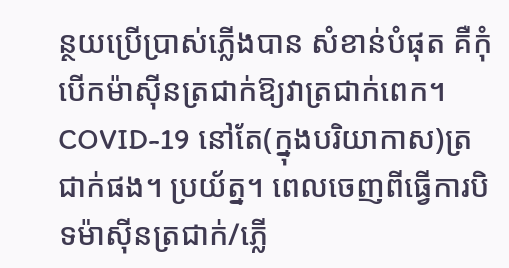ន្ថយប្រើប្រាស់ភ្លើងបាន សំខាន់បំផុត គឺកុំបើកម៉ាស៊ីនត្រជាក់ឱ្យវាត្រជាក់ពេក។ COVID-19 នៅតែ(ក្នុងបរិយាកាស)ត្រជាក់ផង។ ប្រយ័ត្ន។ ពេលចេញពីធ្វើការបិទម៉ាស៊ីនត្រជាក់/ភ្លើ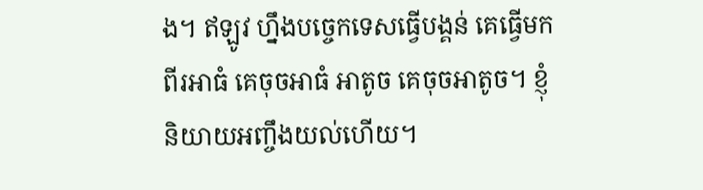ង។ ឥឡូវ ហ្នឹងបច្ចេកទេសធ្វើបង្គន់ គេធ្វើមកពីរអាធំ គេចុចអាធំ អាតូច គេចុចអាតូច។ ខ្ញុំនិយាយអញ្ចឹងយល់ហើយ។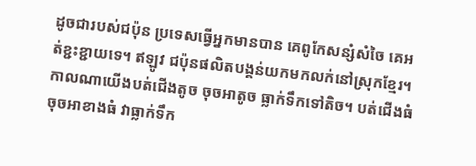ដូចជារបស់ជប៉ុន ប្រទេសធ្វើអ្នកមានបាន គេពូកែសន្សំសំចៃ គេអត់ខ្ជះខ្ជាយទេ។ ឥឡូវ ជប៉ុនផលិតបង្គន់យកមកលក់នៅស្រុកខ្មែរ។ កាលណាយើងបត់ជើងតូច ចុចអាតូច ធ្លាក់ទឹកទៅតិច។ បត់ជើងធំ ចុចអាខាងធំ វាធ្លាក់ទឹក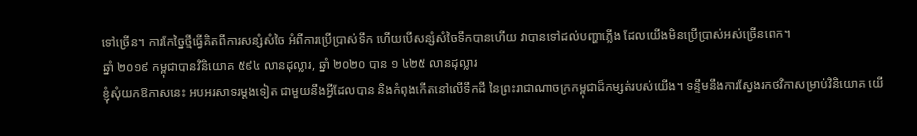ទៅច្រើន។ ការកែច្នៃថ្មីធ្វើគិតពីការសន្សំសំចៃ អំពីការប្រើប្រាស់ទឹក ហើយបើសន្សំសំចៃទឹកបានហើយ វាបានទៅដល់បញ្ហាភ្លើង ដែលយើងមិនប្រើប្រាស់អស់ច្រើនពេក។
ឆ្នាំ ២០១៩ កម្ពុជាបានវិនិយោគ ៥៩៤ លានដុល្លារ, ឆ្នាំ ២០២០ បាន ១ ៤២៥ លានដុល្លារ
ខ្ញុំសុំយកឱកាសនេះ អបអរសាទរម្ដងទៀត ជាមួយនឹងអ្វីដែលបាន និងកំពុងកើតនៅលើទឹកដី នៃព្រះរាជាណាចក្រកម្ពុជាដ៏កម្សត់របស់យើង។ ទន្ទឹមនឹងការស្វែងរកថវិកាសម្រាប់វិនិយោគ យើ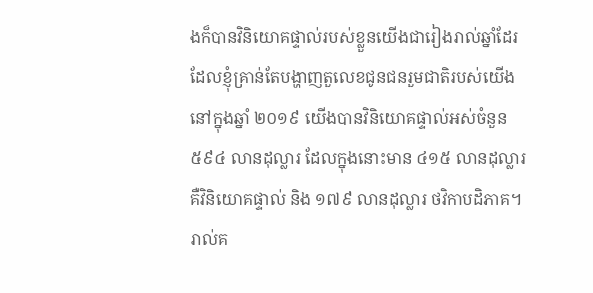ងក៏បានវិនិយោគផ្ទាល់របស់ខ្លួនយើងជារៀងរាល់ឆ្នាំដែរ ដែលខ្ញុំគ្រាន់តែបង្ហាញតួលេខជូនជនរួមជាតិរបស់យើង នៅក្នុងឆ្នាំ ២០១៩ យើងបានវិនិយោគផ្ទាល់អស់ចំនួន ៥៩៤ លានដុល្លារ ដែលក្នុងនោះមាន ៤១៥ លានដុល្លារ គឺវិនិយោគផ្ទាល់ និង ១៧៩ លានដុល្លារ ថវិកាបដិភាគ។ រាល់គ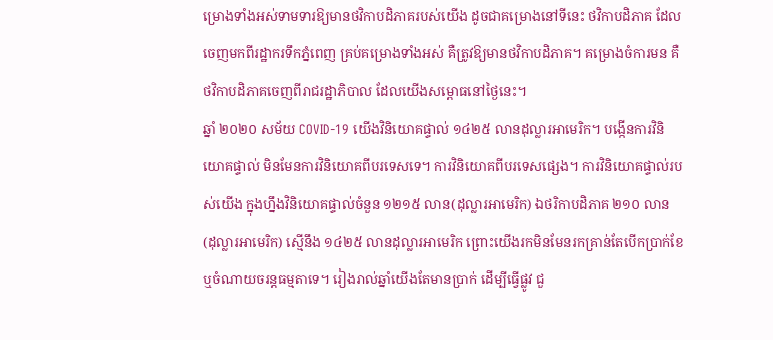ម្រោងទាំងអស់ទាមទារឱ្យមានថវិកាបដិភាគរបស់យើង ដូចជាគម្រោងនៅទីនេះ ថវិកាបដិភាគ ដែលចេញមកពីរដ្ឋាករទឹកភ្នំពេញ គ្រប់គម្រោងទាំងអស់ គឺត្រូវឱ្យមានថវិកាបដិភាគ។ គម្រោងចំការមន គឺថវិកាបដិភាគចេញពីរាជរដ្ឋាភិបាល ដែលយើងសម្ពោធនៅថ្ងៃនេះ។
ឆ្នាំ ២០២០ សម័យ COVID-19 យើងវិនិយោគផ្ទាល់ ១៤២៥ លានដុល្លារអាមេរិក។ បង្កើនការវិនិយោគផ្ទាល់ មិនមែនការវិនិយោគពីបរទេសទេ។ ការវិនិយោគពីបរទេសផ្សេង។ ការវិនិយោគផ្ទាល់របស់យើង ក្នុងហ្នឹងវិនិយោគផ្ទាល់ចំនួន ១២១៥ លាន(ដុល្លារអាមេរិក) ឯថរិកាបដិភាគ ២១០ លាន(ដុល្លារអាមេរិក) ស្មើនឹង ១៤២៥ លានដុល្លារអាមេរិក ព្រោះយើងរកមិនមែនរកគ្រាន់តែបើកប្រាក់ខែ ឬចំណាយចរន្តធម្មតាទេ។ រៀងរាល់ឆ្នាំយើងតែមានប្រាក់ ដើម្បីធ្វើផ្លូវ ជួ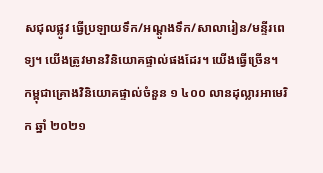សជុលផ្លូវ ធ្វើប្រឡាយទឹក/អណ្ដូងទឹក/សាលារៀន/មន្ទីរពេទ្យ។ យើងត្រូវមានវិនិយោគផ្ទាល់ផងដែរ។ យើងធ្វើច្រើន។
កម្ពុជាគ្រោងវិនិយោគផ្ទាល់ចំនួន ១ ៤០០ លានដុល្លារអាមេរិក ឆ្នាំ ២០២១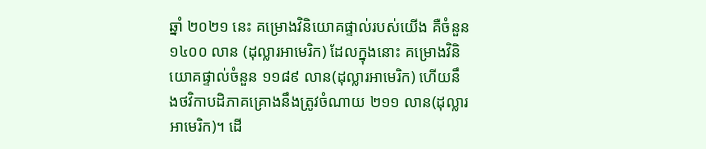ឆ្នាំ ២០២១ នេះ គម្រោងវិនិយោគផ្ទាល់របស់យើង គឺចំនួន ១៤០០ លាន (ដុល្លារអាមេរិក) ដែលក្នុងនោះ គម្រោងវិនិយោគផ្ទាល់ចំនួន ១១៨៩ លាន(ដុល្លារអាមេរិក) ហើយនឹងថវិកាបដិភាគគ្រោងនឹងត្រូវចំណាយ ២១១ លាន(ដុល្លារអាមេរិក)។ ដើ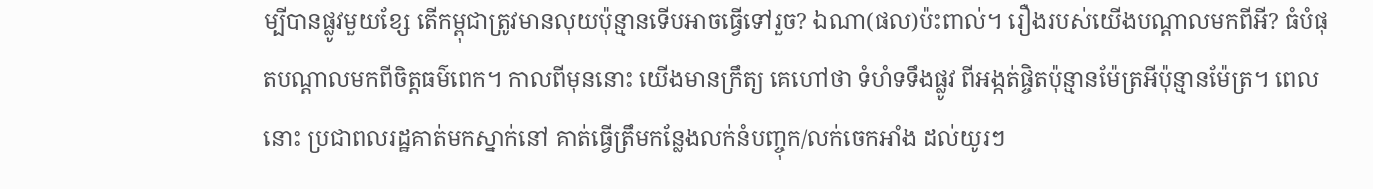ម្បីបានផ្លូវមួយខ្សែ តើកម្ពុជាត្រូវមានលុយប៉ុន្មានទើបអាចធ្វើទៅរួច? ឯណា(ផល)ប៉ះពាល់។ រឿងរបស់យើងបណ្ដាលមកពីអី? ធំបំផុតបណ្ដាលមកពីចិត្តធម៌ពេក។ កាលពីមុននោះ យើងមានក្រឹត្យ គេហៅថា ទំហំទទឹងផ្លូវ ពីអង្កត់ផ្ចិតប៉ុន្មានម៉ែត្រអីប៉ុន្មានម៉ែត្រ។ ពេលនោះ ប្រជាពលរដ្ឋគាត់មកស្នាក់នៅ គាត់ធ្វើត្រឹមកន្លែងលក់នំបញ្ចុក/លក់ចេកអាំង ដល់យូរៗ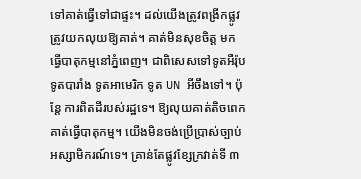ទៅគាត់ធ្វើទៅជាផ្ទះ។ ដល់យើងត្រូវពង្រីកផ្លូវ ត្រូវយកលុយឱ្យគាត់។ គាត់មិនសុខចិត្ត មកធ្វើបាតុកម្មនៅភ្នំពេញ។ ជាពិសេសទៅទូតអឺរ៉ុប ទូតបារាំង ទូតអាមេរិក ទូត UN អីចឹងទៅ។ ប៉ុន្តែ ការពិតដីរបស់រដ្ឋទេ។ ឱ្យលុយគាត់តិចពេក គាត់ធ្វើបាតុកម្ម។ យើងមិនចង់ប្រើប្រាស់ច្បាប់អស្សាមិករណ៍ទេ។ គ្រាន់តែផ្លូវខ្សែក្រវាត់ទី ៣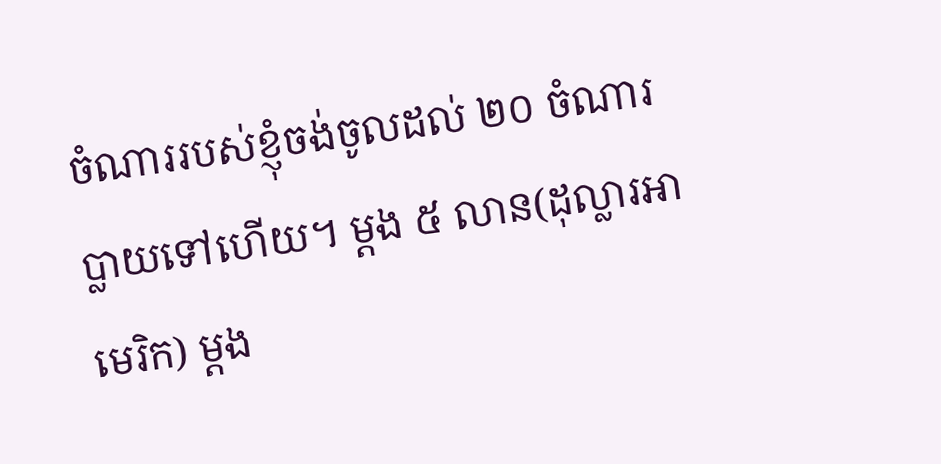ចំណាររបស់ខ្ញុំចង់ចូលដល់ ២០ ចំណារប្លាយទៅហើយ។ ម្ដង ៥ លាន(ដុល្លារអាមេរិក) ម្ដង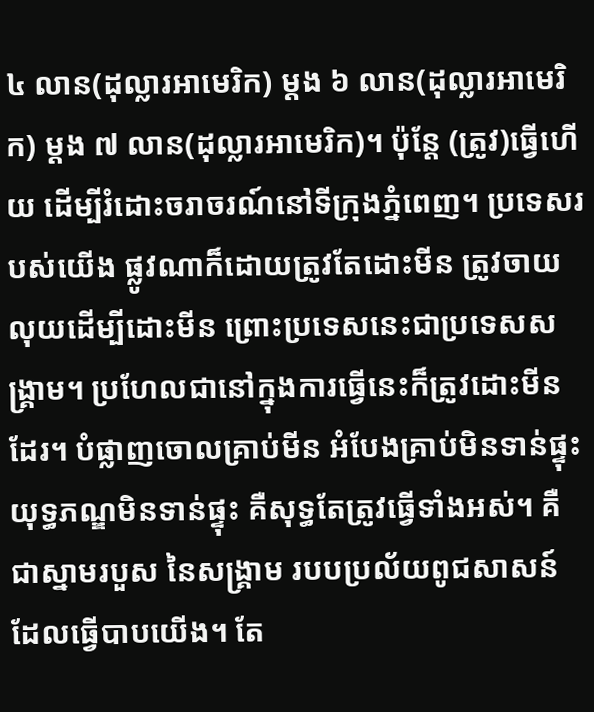៤ លាន(ដុល្លារអាមេរិក) ម្ដង ៦ លាន(ដុល្លារអាមេរិក) ម្ដង ៧ លាន(ដុល្លារអាមេរិក)។ ប៉ុន្តែ (ត្រូវ)ធ្វើហើយ ដើម្បីរំដោះចរាចរណ៍នៅទីក្រុងភ្នំពេញ។ ប្រទេសរបស់យើង ផ្លូវណាក៏ដោយត្រូវតែដោះមីន ត្រូវចាយលុយដើម្បីដោះមីន ព្រោះប្រទេសនេះជាប្រទេសសង្គ្រាម។ ប្រហែលជានៅក្នុងការធ្វើនេះក៏ត្រូវដោះមីនដែរ។ បំផ្លាញចោលគ្រាប់មីន អំបែងគ្រាប់មិនទាន់ផ្ទុះ យុទ្ធភណ្ឌមិនទាន់ផ្ទុះ គឺសុទ្ធតែត្រូវធ្វើទាំងអស់។ គឺជាស្នាមរបួស នៃសង្គ្រាម របបប្រល័យពូជសាសន៍ ដែលធ្វើបាបយើង។ តែ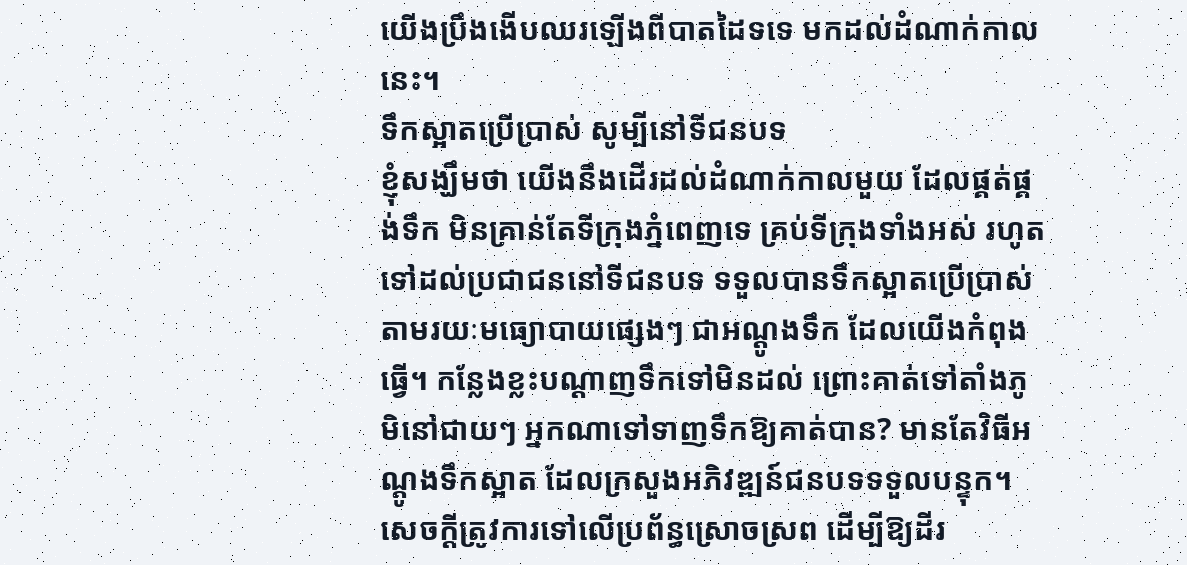យើងប្រឹងងើបឈរឡើងពីបាតដៃទទេ មកដល់ដំណាក់កាលនេះ។
ទឹកស្អាតប្រើប្រាស់ សូម្បីនៅទីជនបទ
ខ្ញុំសង្ឃឹមថា យើងនឹងដើរដល់ដំណាក់កាលមួយ ដែលផ្គត់ផ្គង់ទឹក មិនគ្រាន់តែទីក្រុងភ្នំពេញទេ គ្រប់ទីក្រុងទាំងអស់ រហូតទៅដល់ប្រជាជននៅទីជនបទ ទទួលបានទឹកស្អាតប្រើប្រាស់តាមរយៈមធ្យោបាយផ្សេងៗ ជាអណ្ដូងទឹក ដែលយើងកំពុងធ្វើ។ កន្លែងខ្លះបណ្ដាញទឹកទៅមិនដល់ ព្រោះគាត់ទៅតាំងភូមិនៅជាយៗ អ្នកណាទៅទាញទឹកឱ្យគាត់បាន? មានតែវិធីអណ្ដូងទឹកស្អាត ដែលក្រសួងអភិវឌ្ឍន៍ជនបទទទួលបន្ទុក។ សេចក្ដីត្រូវការទៅលើប្រព័ន្ធស្រោចស្រព ដើម្បីឱ្យដីរ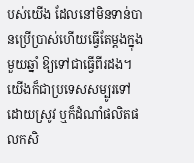បស់យើង ដែលនៅមិនទាន់បានប្រើប្រាស់ហើយធ្វើតែម្ដងក្នុងមួយឆ្នាំ ឱ្យទៅជាធ្វើពីរដង។ យើងក៏ជាប្រទេសសម្បូរទៅដោយស្រូវ ឬក៏ដំណាំផលិតផលកសិ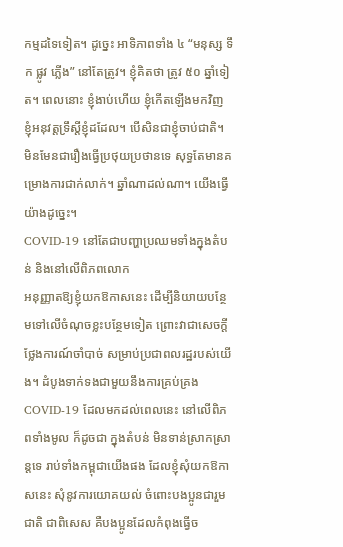កម្មដទៃទៀត។ ដូច្នេះ អាទិភាពទាំង ៤ “មនុស្ស ទឹក ផ្លូវ ភ្លើង” នៅតែត្រូវ។ ខ្ញុំគិតថា ត្រូវ ៥០ ឆ្នាំទៀត។ ពេលនោះ ខ្ញុំងាប់ហើយ ខ្ញុំកើតឡើងមកវិញ ខ្ញុំអនុវត្តទ្រឹស្ដីខ្ញុំដដែល។ បើសិនជាខ្ញុំចាប់ជាតិ។ មិនមែនជារឿងធ្វើប្រថុយប្រថានទេ សុទ្ធតែមានគម្រោងការជាក់លាក់។ ឆ្នាំណាដល់ណា។ យើងធ្វើយ៉ាងដូច្នេះ។
COVID-19 នៅតែជាបញ្ហាប្រឈមទាំងក្នុងតំបន់ និងនៅលើពិភពលោក
អនុញ្ញាតឱ្យខ្ញុំយកឱកាសនេះ ដើម្បីនិយាយបន្ថែមទៅលើចំណុចខ្លះបន្ថែមទៀត ព្រោះវាជាសេចក្ដីថ្លែងការណ៍ចាំបាច់ សម្រាប់ប្រជាពលរដ្ឋរបស់យើង។ ដំបូងទាក់ទងជាមួយនឹងការគ្រប់គ្រង COVID-19 ដែលមកដល់ពេលនេះ នៅលើពិភពទាំងមូល ក៏ដូចជា ក្នុងតំបន់ មិនទាន់ស្រាកស្រាន្តទេ រាប់ទាំងកម្ពុជាយើងផង ដែលខ្ញុំសុំយកឱកាសនេះ សុំនូវការយោគយល់ ចំពោះបងប្អូនជារួមជាតិ ជាពិសេស គឺបងប្អូនដែលកំពុងធ្វើច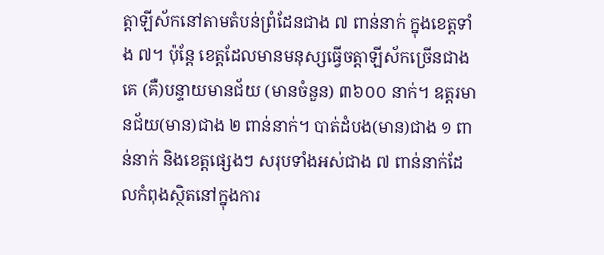ត្តាឡីស័កនៅតាមតំបន់ព្រំដែនជាង ៧ ពាន់នាក់ ក្នុងខេត្តទាំង ៧។ ប៉ុន្តែ ខេត្តដែលមានមនុស្សធ្វើចត្តាឡីស័កច្រើនជាងគេ (គឺ)បន្ទាយមានជ័យ (មានចំនួន) ៣៦០០ នាក់។ ឧត្តរមានជ័យ(មាន)ជាង ២ ពាន់នាក់។ បាត់ដំបង(មាន)ជាង ១ ពាន់នាក់ និងខេត្តផ្សេងៗ សរុបទាំងអស់ជាង ៧ ពាន់នាក់ដែលកំពុងស្ថិតនៅក្នុងការ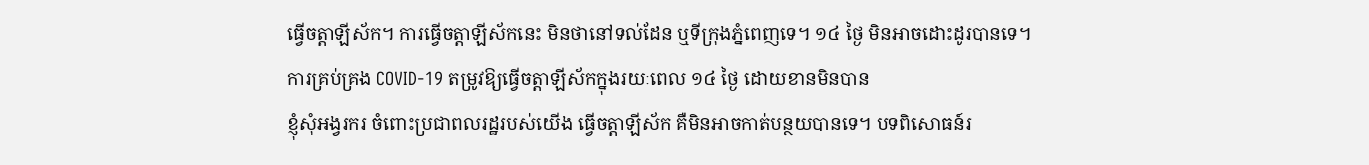ធ្វើចត្តាឡីស័ក។ ការធ្វើចត្តាឡីស័កនេះ មិនថានៅទល់ដែន ឬទីក្រុងភ្នំពេញទេ។ ១៤ ថ្ងៃ មិនអាចដោះដូរបានទេ។
ការគ្រប់គ្រង COVID-19 តម្រូវឱ្យធ្វើចត្តាឡីស័កក្នុងរយៈពេល ១៤ ថ្ងៃ ដោយខានមិនបាន
ខ្ញុំសុំអង្វរករ ចំពោះប្រជាពលរដ្ឋរបស់យើង ធ្វើចត្តាឡីស័ក គឺមិនអាចកាត់បន្ថយបានទេ។ បទពិសោធន៍រ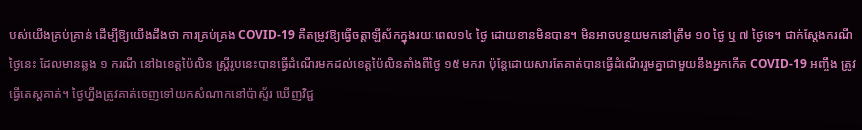បស់យើងគ្រប់គ្រាន់ ដើម្បីឱ្យយើងដឹងថា ការគ្រប់គ្រង COVID-19 គឺតម្រូវឱ្យធ្វើចត្តាឡីស័កក្នុងរយៈពេល១៤ ថ្ងៃ ដោយខានមិនបាន។ មិនអាចបន្ថយមកនៅត្រឹម ១០ ថ្ងៃ ឬ ៧ ថ្ងៃទេ។ ជាក់ស្ដែងករណីថ្ងៃនេះ ដែលមានឆ្លង ១ ករណី នៅឯខេត្តប៉ៃលិន ស្រ្តីរូបនេះបានធ្វើដំណើរមកដល់ខេត្តប៉ៃលិនតាំងពីថ្ងៃ ១៥ មករា ប៉ុន្តែដោយសារតែគាត់បានធ្វើដំណើររួមគ្នាជាមួយនឹងអ្នកកើត COVID-19 អញ្ចឹង ត្រូវធ្វើតេស្ដគាត់។ ថ្ងៃហ្នឹងត្រូវគាត់ចេញទៅយកសំណាកនៅប៉ាស្ទ័រ ឃើញវិជ្ជ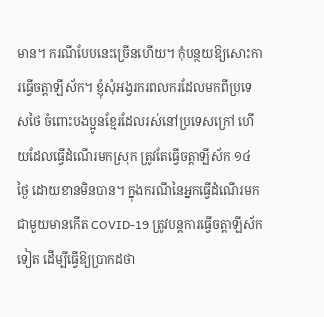មាន។ ករណីបែបនេះច្រើនហើយ។ កុំបន្ថយឱ្យសោះការធ្វើចត្តាឡីស័ក។ ខ្ញុំសុំអង្វរករពលករដែលមកពីប្រទេសថៃ ចំពោះបងប្អូនខ្មែរដែលរស់នៅប្រទេសក្រៅ ហើយដែលធ្វើដំណើរមកស្រុក ត្រូវតែធ្វើចត្តាឡីស័ក ១៤ ថ្ងៃ ដោយខានមិនបាន។ ក្នុងករណីនៃអ្នកធ្វើដំណើរមកជាមួយមានកើត COVID-19 ត្រូវបន្តការធ្វើចត្តាឡីស័កទៀត ដើម្បីធ្វើឱ្យប្រាកដថា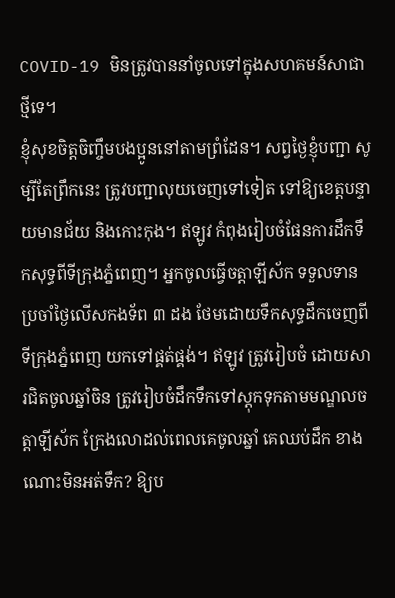COVID-19 មិនត្រូវបាននាំចូលទៅក្នុងសហគមន៍សាជាថ្មីទេ។
ខ្ញុំសុខចិត្តចិញ្ចឹមបងប្អូននៅតាមព្រំដែន។ សព្វថ្ងៃខ្ញុំបញ្ជា សូម្បីតែព្រឹកនេះ ត្រូវបញ្ជាលុយចេញទៅទៀត ទៅឱ្យខេត្តបន្ទាយមានជ័យ និងកោះកុង។ ឥឡូវ កំពុងរៀបចំផែនការដឹកទឹកសុទ្ធពីទីក្រុងភ្នំពេញ។ អ្នកចូលធ្វើចត្តាឡីស័ក ទទួលទានប្រចាំថ្ងៃលើសកងទ័ព ៣ ដង ថែមដោយទឹកសុទ្ធដឹកចេញពីទីក្រុងភ្នំពេញ យកទៅផ្គត់ផ្គង់។ ឥឡូវ ត្រូវរៀបចំ ដោយសារជិតចូលឆ្នាំចិន ត្រូវរៀបចំដឹកទឹកទៅស្ដុកទុកតាមមណ្ឌលចត្តាឡីស័ក ក្រែងលោដល់ពេលគេចូលឆ្នាំ គេឈប់ដឹក ខាងណោះមិនអត់ទឹក? ឱ្យប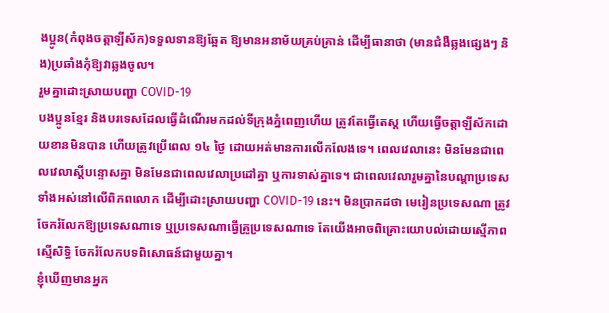ងប្អូន(កំពុងចត្តាឡីស័ក)ទទួលទានឱ្យឆ្អែត ឱ្យមានអនាម័យគ្រប់គ្រាន់ ដើម្បីធានាថា (មានជំងឺឆ្លងផ្សេងៗ និង)ប្រឆាំងកុំឱ្យវាឆ្លងចូល។
រួមគ្នាដោះស្រាយបញ្ហា COVID-19
បងប្អូនខ្មែរ និងបរទេសដែលធ្វើដំណើរមកដល់ទីក្រុងភ្នំពេញហើយ ត្រូវតែធ្វើតេស្ដ ហើយធ្វើចត្តាឡីស័កដោយខានមិនបាន ហើយត្រូវប្រើពេល ១៤ ថ្ងៃ ដោយអត់មានការលើកលែងទេ។ ពេលវេលានេះ មិនមែនជាពេលវេលាស្ដីបន្ទោសគ្នា មិនមែនជាពេលវេលាប្រដៅគ្នា ឬការទាស់គ្នាទេ។ ជាពេលវេលារួមគ្នានៃបណ្ដាប្រទេសទាំងអស់នៅលើពិភពលោក ដើម្បីដោះស្រាយបញ្ហា COVID-19 នេះ។ មិនប្រាកដថា មេរៀនប្រទេសណា ត្រូវចែករំលែកឱ្យប្រទេសណាទេ ឬប្រទេសណាធ្វើគ្រូប្រទេសណាទេ តែយើងអាចពិគ្រោះយោបល់ដោយស្មើភាព ស្មើសិទ្ធិ ចែករំលែកបទពិសោធន៍ជាមួយគ្នា។
ខ្ញុំឃើញមានអ្នក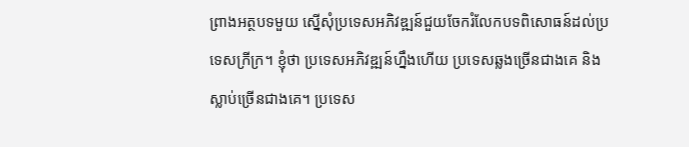ព្រាងអត្ថបទមួយ ស្នើសុំប្រទេសអភិវឌ្ឍន៍ជួយចែករំលែកបទពិសោធន៍ដល់ប្រទេសក្រីក្រ។ ខ្ញុំថា ប្រទេសអភិវឌ្ឍន៍ហ្នឹងហើយ ប្រទេសឆ្លងច្រើនជាងគេ និងស្លាប់ច្រើនជាងគេ។ ប្រទេស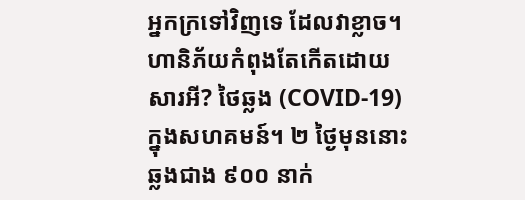អ្នកក្រទៅវិញទេ ដែលវាខ្លាច។ ហានិភ័យកំពុងតែកើតដោយសារអី? ថៃឆ្លង (COVID-19) ក្នុងសហគមន៍។ ២ ថ្ងៃមុននោះ ឆ្លងជាង ៩០០ នាក់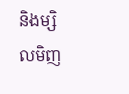និងម្សិលមិញ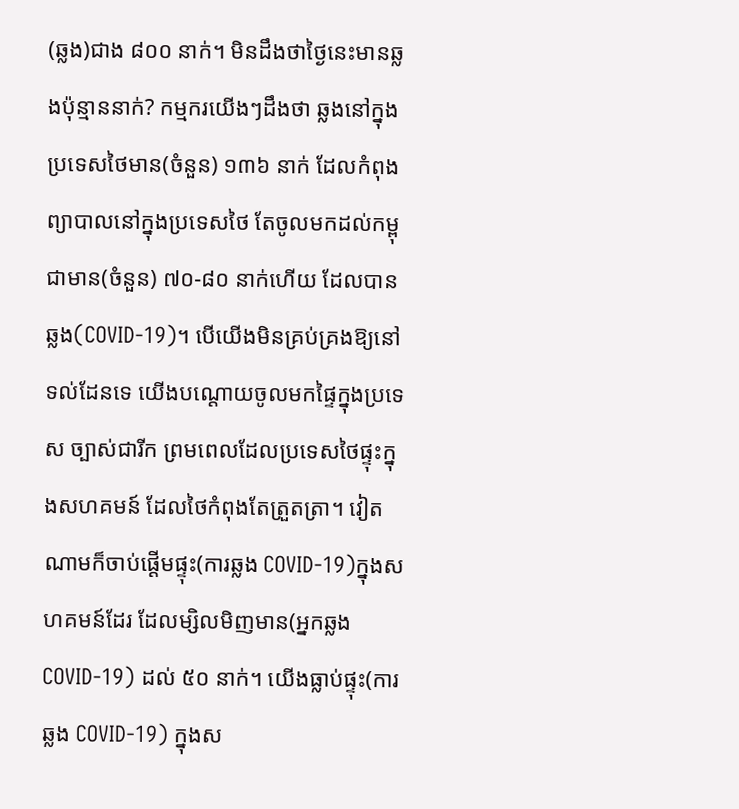(ឆ្លង)ជាង ៨០០ នាក់។ មិនដឹងថាថ្ងៃនេះមានឆ្លងប៉ុន្មាននាក់? កម្មករយើងៗដឹងថា ឆ្លងនៅក្នុងប្រទេសថៃមាន(ចំនួន) ១៣៦ នាក់ ដែលកំពុងព្យាបាលនៅក្នុងប្រទេសថៃ តែចូលមកដល់កម្ពុជាមាន(ចំនួន) ៧០-៨០ នាក់ហើយ ដែលបានឆ្លង(COVID-19)។ បើយើងមិនគ្រប់គ្រងឱ្យនៅទល់ដែនទេ យើងបណ្ដោយចូលមកផ្ទៃក្នុងប្រទេស ច្បាស់ជារីក ព្រមពេលដែលប្រទេសថៃផ្ទុះក្នុងសហគមន៍ ដែលថៃកំពុងតែត្រួតត្រា។ វៀតណាមក៏ចាប់ផ្ដើមផ្ទុះ(ការឆ្លង COVID-19)ក្នុងសហគមន៍ដែរ ដែលម្សិលមិញមាន(អ្នកឆ្លង COVID-19) ដល់ ៥០ នាក់។ យើងធ្លាប់ផ្ទុះ(ការឆ្លង COVID-19) ក្នុងស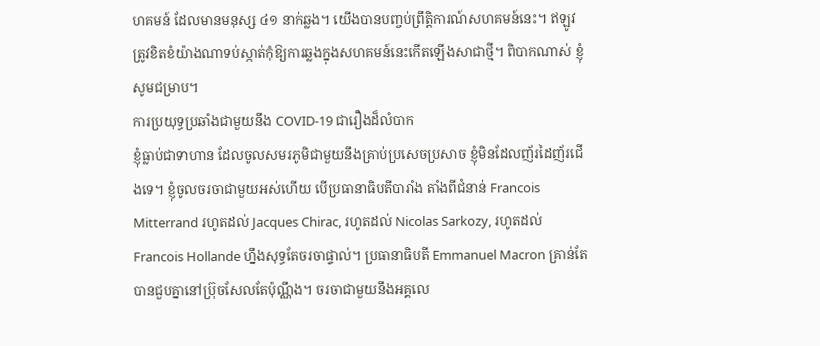ហគមន៍ ដែលមានមនុស្ស ៤១ នាក់ឆ្លង។ យើងបានបញ្ចប់ព្រឹត្តិការណ៍សហគមន៍នេះ។ ឥឡូវត្រូវខិតខំយ៉ាងណាទប់ស្កាត់កុំឱ្យការឆ្លងក្នុងសហគមន៍នេះកើតឡើងសាជាថ្មី។ ពិបាកណាស់ ខ្ញុំសូមជម្រាប។
ការប្រយុទ្ធប្រឆាំងជាមួយនឹង COVID-19 ជារឿងដ៏លំបាក
ខ្ញុំធ្លាប់ជាទាហាន ដែលចូលសមរភូមិជាមួយនឹងគ្រាប់ប្រសេចប្រសាច ខ្ញុំមិនដែលញ័រដៃញ័រជើងទេ។ ខ្ញុំចូលចរចាជាមួយអស់ហើយ បើប្រធានាធិបតីបារាំង តាំងពីជំនាន់ Francois Mitterrand រហូតដល់ Jacques Chirac, រហូតដល់ Nicolas Sarkozy, រហូតដល់ Francois Hollande ហ្នឹងសុទ្ធតែចរចាផ្ទាល់។ ប្រធានាធិបតី Emmanuel Macron គ្រាន់តែបានជួបគ្នានៅប្រ៊ុចសែលតែប៉ុណ្ណឹង។ ចរចាជាមួយនឹងអគ្គលេ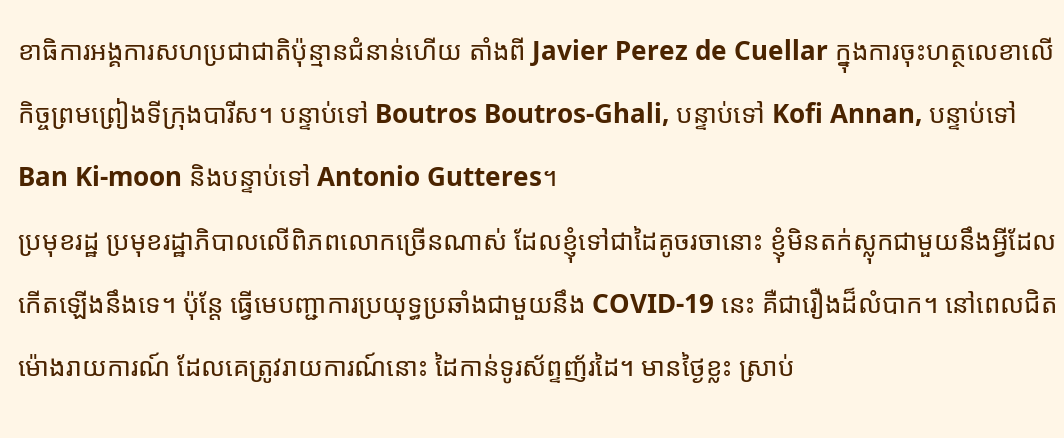ខាធិការអង្គការសហប្រជាជាតិប៉ុន្មានជំនាន់ហើយ តាំងពី Javier Perez de Cuellar ក្នុងការចុះហត្ថលេខាលើកិច្ចព្រមព្រៀងទីក្រុងបារីស។ បន្ទាប់ទៅ Boutros Boutros-Ghali, បន្ទាប់ទៅ Kofi Annan, បន្ទាប់ទៅ Ban Ki-moon និងបន្ទាប់ទៅ Antonio Gutteres។
ប្រមុខរដ្ឋ ប្រមុខរដ្ឋាភិបាលលើពិភពលោកច្រើនណាស់ ដែលខ្ញុំទៅជាដៃគូចរចានោះ ខ្ញុំមិនតក់ស្លុកជាមួយនឹងអ្វីដែលកើតឡើងនឹងទេ។ ប៉ុន្តែ ធ្វើមេបញ្ជាការប្រយុទ្ធប្រឆាំងជាមួយនឹង COVID-19 នេះ គឺជារឿងដ៏លំបាក។ នៅពេលជិតម៉ោងរាយការណ៍ ដែលគេត្រូវរាយការណ៍នោះ ដៃកាន់ទូរស័ព្ទញ័រដៃ។ មានថ្ងៃខ្លះ ស្រាប់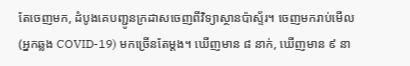តែចេញមក, ដំបូងគេបញ្ជូនក្រដាសចេញពីវិទ្យាស្ថានប៉ាស្ទ័រ។ ចេញមករាប់មើល (អ្នកឆ្លង COVID-19) មកច្រើនតែម្ដង។ ឃើញមាន ៨ នាក់, ឃើញមាន ៩ នា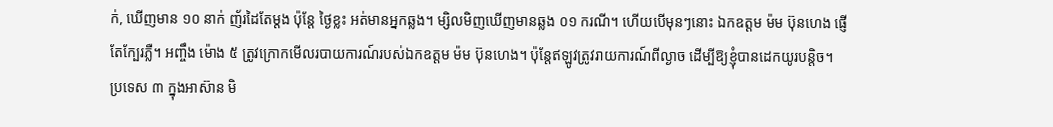ក់, ឃើញមាន ១០ នាក់ ញ័រដៃតែម្ដង ប៉ុន្តែ ថ្ងៃខ្លះ អត់មានអ្នកឆ្លង។ ម្សិលមិញឃើញមានឆ្លង ០១ ករណី។ ហើយបើមុនៗនោះ ឯកឧត្តម ម៉ម ប៊ុនហេង ផ្ញើតែក្បែរភ្លឺ។ អញ្ចឹង ម៉ោង ៥ ត្រូវក្រោកមើលរបាយការណ៍របស់ឯកឧត្តម ម៉ម ប៊ុនហេង។ ប៉ុន្តែឥឡូវត្រូវរាយការណ៍ពីល្ងាច ដើម្បីឱ្យខ្ញុំបានដេកយូរបន្ដិច។
ប្រទេស ៣ ក្នុងអាស៊ាន មិ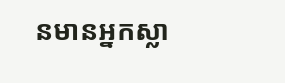នមានអ្នកស្លា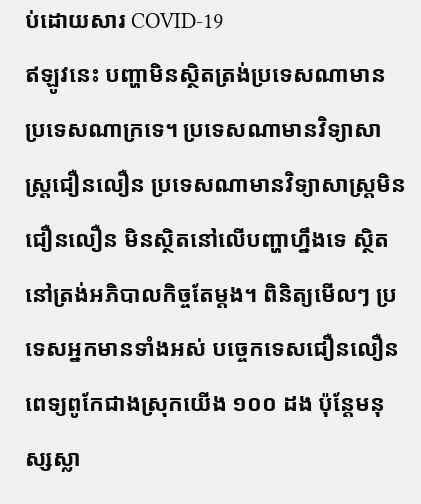ប់ដោយសារ COVID-19
ឥឡូវនេះ បញ្ហាមិនស្ថិតត្រង់ប្រទេសណាមាន ប្រទេសណាក្រទេ។ ប្រទេសណាមានវិទ្យាសាស្រ្តជឿនលឿន ប្រទេសណាមានវិទ្យាសាស្រ្តមិនជឿនលឿន មិនស្ថិតនៅលើបញ្ហាហ្នឹងទេ ស្ថិតនៅត្រង់អភិបាលកិច្ចតែម្ដង។ ពិនិត្យមើលៗ ប្រទេសអ្នកមានទាំងអស់ បច្ចេកទេសជឿនលឿន ពេទ្យពូកែជាងស្រុកយើង ១០០ ដង ប៉ុន្តែមនុស្សស្លា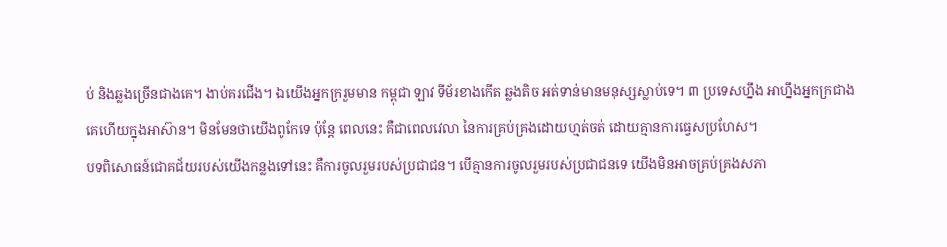ប់ និងឆ្លងច្រើនជាងគេ។ ងាប់គរជើង។ ឯយើងអ្នកក្ររួមមាន កម្ពុជា ឡាវ ទីម័រខាងកើត ឆ្លងតិច អត់ទាន់មានមនុស្សស្លាប់ទេ។ ៣ ប្រទេសហ្នឹង អាហ្នឹងអ្នកក្រជាងគេហើយក្នុងអាស៊ាន។ មិនមែនថាយើងពូកែទេ ប៉ុន្តែ ពេលនេះ គឺជាពេលវេលា នៃការគ្រប់គ្រងដោយហ្មត់ចត់ ដោយគ្មានការធ្វេសប្រហែស។
បទពិសោធន៍ជោគជ័យរបស់យើងកន្លងទៅនេះ គឺការចូលរួមរបស់ប្រជាជន។ បើគ្មានការចូលរួមរបស់ប្រជាជនទេ យើងមិនអាចគ្រប់គ្រងសភា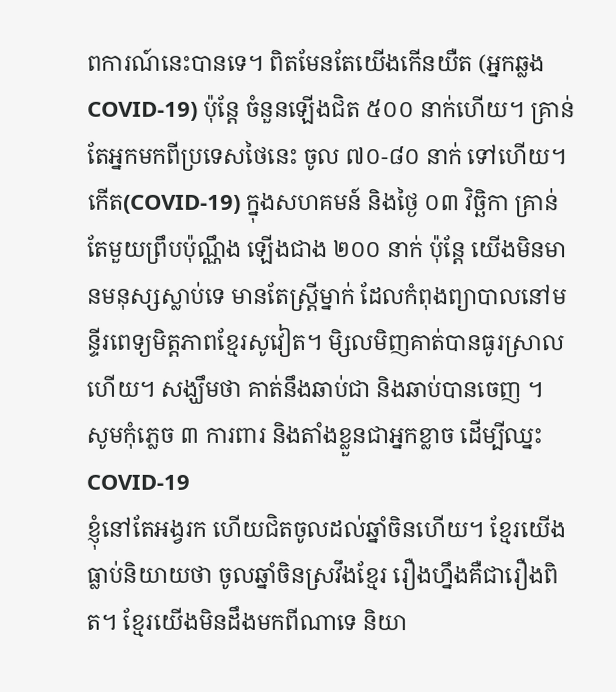ពការណ៍នេះបានទេ។ ពិតមែនតែយើងកើនយឺត (អ្នកឆ្លង COVID-19) ប៉ុន្តែ ចំនួនឡើងជិត ៥០០ នាក់ហើយ។ គ្រាន់តែអ្នកមកពីប្រទេសថៃនេះ ចូល ៧០-៨០ នាក់ ទៅហើយ។ កើត(COVID-19) ក្នុងសហគមន៍ និងថ្ងៃ ០៣ វិច្ឆិកា គ្រាន់តែមួយព្រឹបប៉ុណ្ណឹង ឡើងជាង ២០០ នាក់ ប៉ុន្តែ យើងមិនមានមនុស្សស្លាប់ទេ មានតែស្រ្តីម្នាក់ ដែលកំពុងព្យាបាលនៅមន្ទីរពេទ្យមិត្តភាពខ្មែរសូវៀត។ មិ្សលមិញគាត់បានធូរស្រាលហើយ។ សង្ឃឹមថា គាត់នឹងឆាប់ជា និងឆាប់បានចេញ ។
សូមកុំភ្លេច ៣ ការពារ និងតាំងខ្លួនជាអ្នកខ្លាច ដើម្បីឈ្នះ COVID-19
ខ្ញុំនៅតែអង្វរក ហើយជិតចូលដល់ឆ្នាំចិនហើយ។ ខ្មែរយើងធ្លាប់និយាយថា ចូលឆ្នាំចិនស្រវឹងខ្មែរ រឿងហ្នឹងគឺជារឿងពិត។ ខ្មែរយើងមិនដឹងមកពីណាទេ និយា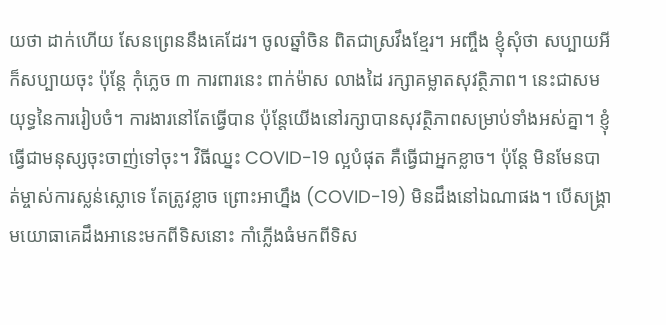យថា ដាក់ហើយ សែនព្រេននឹងគេដែរ។ ចូលឆ្នាំចិន ពិតជាស្រវឹងខ្មែរ។ អញ្ចឹង ខ្ញុំសុំថា សប្បាយអីក៏សប្បាយចុះ ប៉ុន្តែ កុំភ្លេច ៣ ការពារនេះ ពាក់ម៉ាស លាងដៃ រក្សាគម្លាតសុវត្ថិភាព។ នេះជាសមយុទ្ធនៃការរៀបចំ។ ការងារនៅតែធ្វើបាន ប៉ុន្ដែយើងនៅរក្សាបានសុវត្ថិភាពសម្រាប់ទាំងអស់គ្នា។ ខ្ញុំធ្វើជាមនុស្សចុះចាញ់ទៅចុះ។ វិធីឈ្នះ COVID-19 ល្អបំផុត គឺធ្វើជាអ្នកខ្លាច។ ប៉ុន្ដែ មិនមែនបាត់ម្ចាស់ការស្លន់ស្លោទេ តែត្រូវខ្លាច ព្រោះអាហ្នឹង (COVID-19) មិនដឹងនៅឯណាផង។ បើសង្គ្រាមយោធាគេដឹងអានេះមកពីទិសនោះ កាំភ្លើងធំមកពីទិស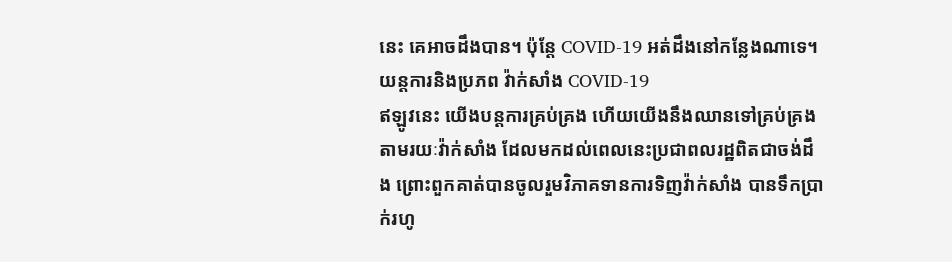នេះ គេអាចដឹងបាន។ ប៉ុន្ដែ COVID-19 អត់ដឹងនៅកន្លែងណាទេ។
យន្ដការនិងប្រភព វ៉ាក់សាំង COVID-19
ឥឡូវនេះ យើងបន្ដការគ្រប់គ្រង ហើយយើងនឹងឈានទៅគ្រប់គ្រងតាមរយៈវ៉ាក់សាំង ដែលមកដល់ពេលនេះប្រជាពលរដ្ឋពិតជាចង់ដឹង ព្រោះពួកគាត់បានចូលរួមវិភាគទានការទិញវ៉ាក់សាំង បានទឹកប្រាក់រហូ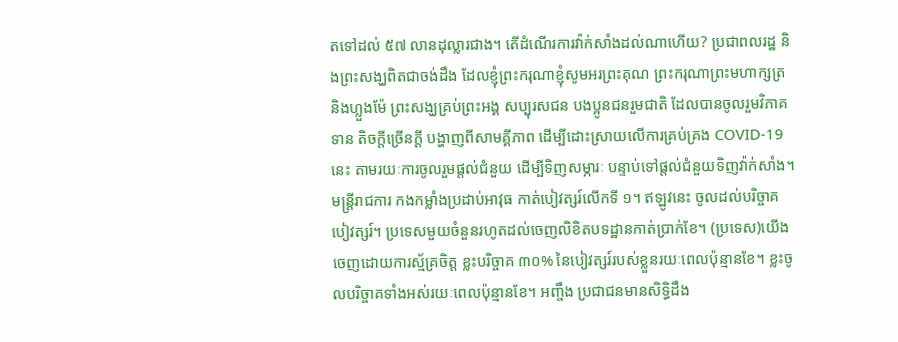តទៅដល់ ៥៧ លានដុល្លារជាង។ តើដំណើរការវ៉ាក់សាំងដល់ណាហើយ? ប្រជាពលរដ្ឋ និងព្រះសង្ឃពិតជាចង់ដឹង ដែលខ្ញុំព្រះករុណាខ្ញុំសូមអរព្រះគុណ ព្រះករុណាព្រះមហាក្សត្រ និងហ្លួងម៉ែ ព្រះសង្ឃគ្រប់ព្រះអង្គ សប្បុរសជន បងប្អូនជនរួមជាតិ ដែលបានចូលរួមវិភាគទាន តិចក្ដីច្រើនក្ដី បង្ហាញពីសាមគ្គីភាព ដើម្បីដោះស្រាយលើការគ្រប់គ្រង COVID-19 នេះ តាមរយៈការចូលរួមផ្ដល់ជំនួយ ដើម្បីទិញសម្ភារៈ បន្ទាប់ទៅផ្ដល់ជំនួយទិញវ៉ាក់សាំង។ មន្ដ្រីរាជការ កងកម្លាំងប្រដាប់អាវុធ កាត់បៀវត្សរ៍លើកទី ១។ ឥឡូវនេះ ចូលដល់បរិច្ចាគបៀវត្សរ៍។ ប្រទេសមួយចំនួនរហូតដល់ចេញលិខិតបទដ្ឋានកាត់ប្រាក់ខែ។ (ប្រទេស)យើងចេញដោយការស្ម័គ្រចិត្ត ខ្លះបរិច្ចាគ ៣០% នៃបៀវត្សរ៍របស់ខ្លួនរយៈពេលប៉ុន្មានខែ។ ខ្លះចូលបរិច្ចាគទាំងអស់រយៈពេលប៉ុន្មានខែ។ អញ្ចឹង ប្រជាជនមានសិទ្ធិដឹង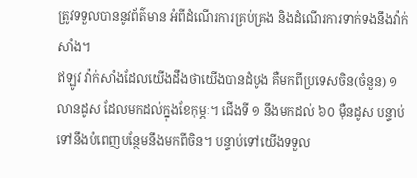ត្រូវទទួលបាននូវព័ត៌មាន អំពីដំណើរការគ្រប់គ្រង និងដំណើរការទាក់ទងនឹងវ៉ាក់សាំង។
ឥឡូវ វ៉ាក់សាំងដែលយើងដឹងថាយើងបានដំបូង គឺមកពីប្រទេសចិន(ចំនួន) ១ លានដូស ដែលមកដល់ក្នុងខែកុម្ភៈ។ ជើងទី ១ នឹងមកដល់ ៦០ ម៉ឺនដូស បន្ទាប់ទៅនឹងបំពេញបន្ថែមនឹងមកពីចិន។ បន្ទាប់ទៅយើងទទួល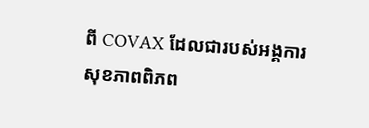ពី COVAX ដែលជារបស់អង្គការសុខភាពពិភព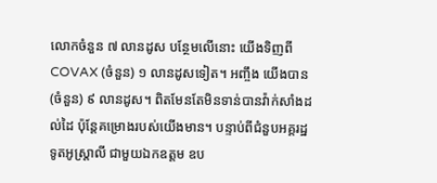លោកចំនួន ៧ លានដូស បន្ថែមលើនោះ យើងទិញពី COVAX (ចំនួន) ១ លានដូសទៀត។ អញ្ចឹង យើងបាន(ចំនួន) ៩ លានដូស។ ពិតមែនតែមិនទាន់បានវ៉ាក់សាំងដល់ដៃ ប៉ុន្ដែគម្រោងរបស់យើងមាន។ បន្ទាប់ពីជំនួបអគ្គរដ្ឋទូតអូស្ដា្រលី ជាមួយឯកឧត្តម ឧប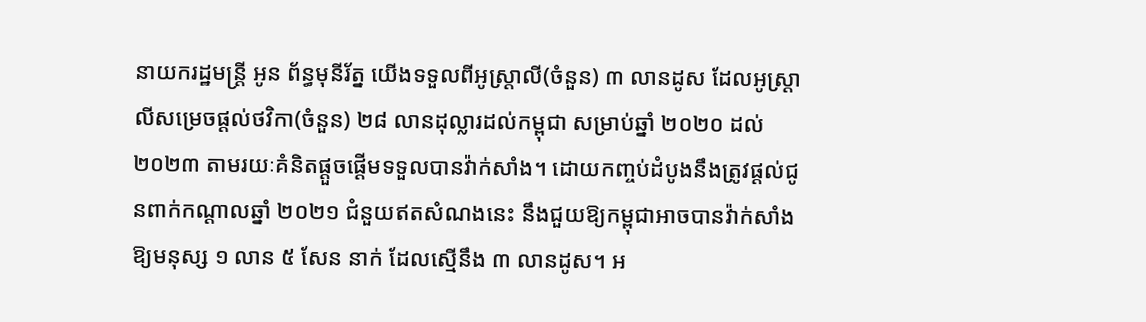នាយករដ្ឋមន្ដ្រី អូន ព័ន្ធមុនីរ័ត្ន យើងទទួលពីអូស្ដ្រាលី(ចំនួន) ៣ លានដូស ដែលអូស្ដ្រាលីសម្រេចផ្ដល់ថវិកា(ចំនួន) ២៨ លានដុល្លារដល់កម្ពុជា សម្រាប់ឆ្នាំ ២០២០ ដល់ ២០២៣ តាមរយៈគំនិតផ្ដួចផ្ដើមទទួលបានវ៉ាក់សាំង។ ដោយកញ្ចប់ដំបូងនឹងត្រូវផ្ដល់ជូនពាក់កណ្ដាលឆ្នាំ ២០២១ ជំនួយឥតសំណងនេះ នឹងជួយឱ្យកម្ពុជាអាចបានវ៉ាក់សាំងឱ្យមនុស្ស ១ លាន ៥ សែន នាក់ ដែលស្មើនឹង ៣ លានដូស។ អ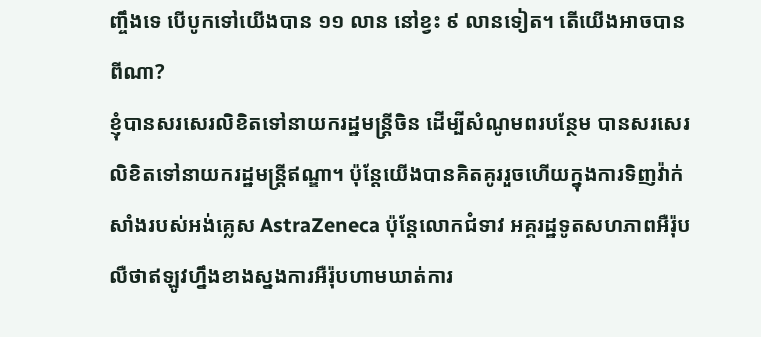ញ្ចឹងទេ បើបូកទៅយើងបាន ១១ លាន នៅខ្វះ ៩ លានទៀត។ តើយើងអាចបានពីណា?
ខ្ញុំបានសរសេរលិខិតទៅនាយករដ្ឋមន្ដ្រីចិន ដើម្បីសំណូមពរបន្ថែម បានសរសេរលិខិតទៅនាយករដ្ឋមន្ដ្រីឥណ្ឌា។ ប៉ុន្ដែយើងបានគិតគូររួចហើយក្នុងការទិញវ៉ាក់សាំងរបស់អង់គ្លេស AstraZeneca ប៉ុន្ដែលោកជំទាវ អគ្គរដ្ឋទូតសហភាពអឺរ៉ុប លឺថាឥឡូវហ្នឹងខាងស្នងការអឺរ៉ុបហាមឃាត់ការ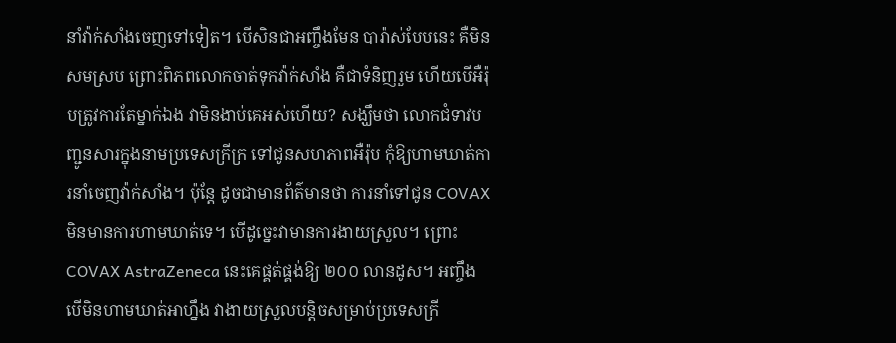នាំវ៉ាក់សាំងចេញទៅទៀត។ បើសិនជាអញ្ចឹងមែន បារ៉ាស់បែបនេះ គឺមិនសមស្រប ព្រោះពិភពលោកចាត់ទុកវ៉ាក់សាំង គឺជាទំនិញរួម ហើយបើអឺរ៉ុបត្រូវការតែម្នាក់ឯង វាមិនងាប់គេអស់ហើយ? សង្ឃឹមថា លោកជំទាវបញ្ជូនសារក្នុងនាមប្រទេសក្រីក្រ ទៅជូនសហភាពអឺរ៉ុប កុំឱ្យហាមឃាត់ការនាំចេញវ៉ាក់សាំង។ ប៉ុន្ដែ ដូចជាមានព័ត៌មានថា ការនាំទៅជូន COVAX មិនមានការហាមឃាត់ទេ។ បើដូច្នេះវាមានការងាយស្រួល។ ព្រោះ COVAX AstraZeneca នេះគេផ្គត់ផ្គង់ឱ្យ ២០០ លានដូស។ អញ្ចឹង បើមិនហាមឃាត់អាហ្នឹង វាងាយស្រួលបន្ដិចសម្រាប់ប្រទេសក្រី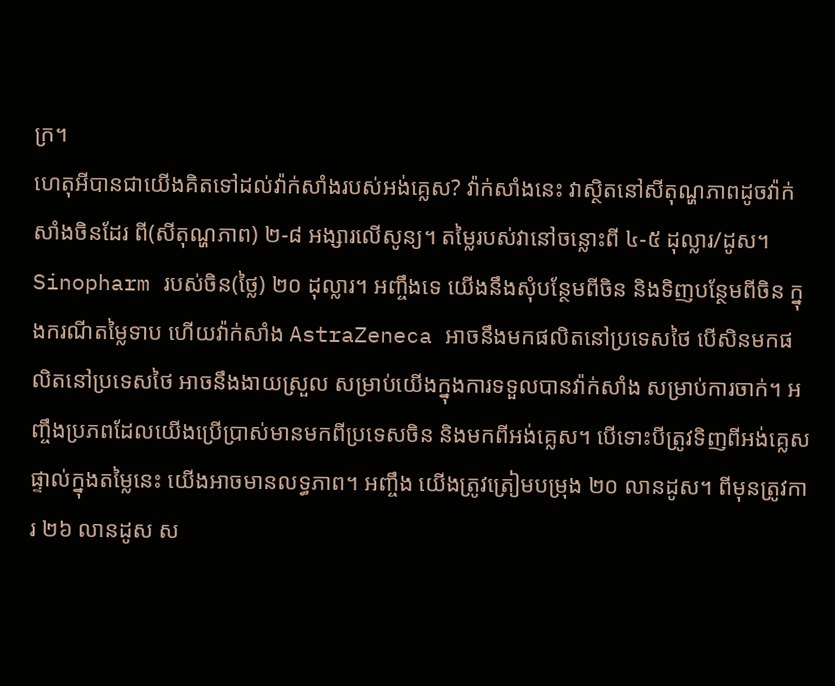ក្រ។
ហេតុអីបានជាយើងគិតទៅដល់វ៉ាក់សាំងរបស់អង់គ្លេស? វ៉ាក់សាំងនេះ វាស្ថិតនៅសីតុណ្ហភាពដូចវ៉ាក់សាំងចិនដែរ ពី(សីតុណ្ហភាព) ២-៨ អង្សារលើសូន្យ។ តម្លៃរបស់វានៅចន្លោះពី ៤-៥ ដុល្លារ/ដូស។ Sinopharm របស់ចិន(ថ្លៃ) ២០ ដុល្លារ។ អញ្ចឹងទេ យើងនឹងសុំបន្ថែមពីចិន និងទិញបន្ថែមពីចិន ក្នុងករណីតម្លៃទាប ហើយវ៉ាក់សាំង AstraZeneca អាចនឹងមកផលិតនៅប្រទេសថៃ បើសិនមកផលិតនៅប្រទេសថៃ អាចនឹងងាយស្រួល សម្រាប់យើងក្នុងការទទួលបានវ៉ាក់សាំង សម្រាប់ការចាក់។ អញ្ចឹងប្រភពដែលយើងប្រើប្រាស់មានមកពីប្រទេសចិន និងមកពីអង់គ្លេស។ បើទោះបីត្រូវទិញពីអង់គ្លេសផ្ទាល់ក្នុងតម្លៃនេះ យើងអាចមានលទ្ធភាព។ អញ្ចឹង យើងត្រូវត្រៀមបម្រុង ២០ លានដូស។ ពីមុនត្រូវការ ២៦ លានដូស ស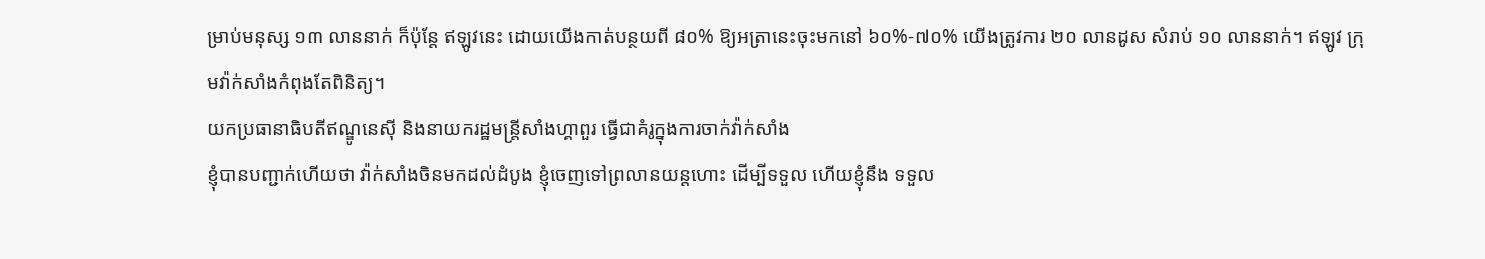ម្រាប់មនុស្ស ១៣ លាននាក់ ក៏ប៉ុន្តែ ឥឡូវនេះ ដោយយើងកាត់បន្ថយពី ៨០% ឱ្យអត្រានេះចុះមកនៅ ៦០%-៧០% យើងត្រូវការ ២០ លានដូស សំរាប់ ១០ លាននាក់។ ឥឡូវ ក្រុមវ៉ាក់សាំងកំពុងតែពិនិត្យ។
យកប្រធានាធិបតីឥណ្ឌូនេស៊ី និងនាយករដ្ឋមន្ត្រីសាំងហ្គាពួរ ធ្វើជាគំរូក្នុងការចាក់វ៉ាក់សាំង
ខ្ញុំបានបញ្ជាក់ហើយថា វ៉ាក់សាំងចិនមកដល់ដំបូង ខ្ញុំចេញទៅព្រលានយន្តហោះ ដើម្បីទទួល ហើយខ្ញុំនឹង ទទួល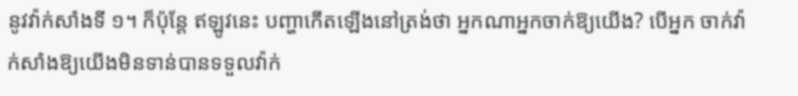នូវវ៉ាក់សាំងទី ១។ ក៏ប៉ុន្តែ ឥឡូវនេះ បញ្ហាកើតឡើងនៅត្រង់ថា អ្នកណាអ្នកចាក់ឱ្យយើង? បើអ្នក ចាក់វ៉ាក់សាំងឱ្យយើងមិនទាន់បានទទួលវ៉ាក់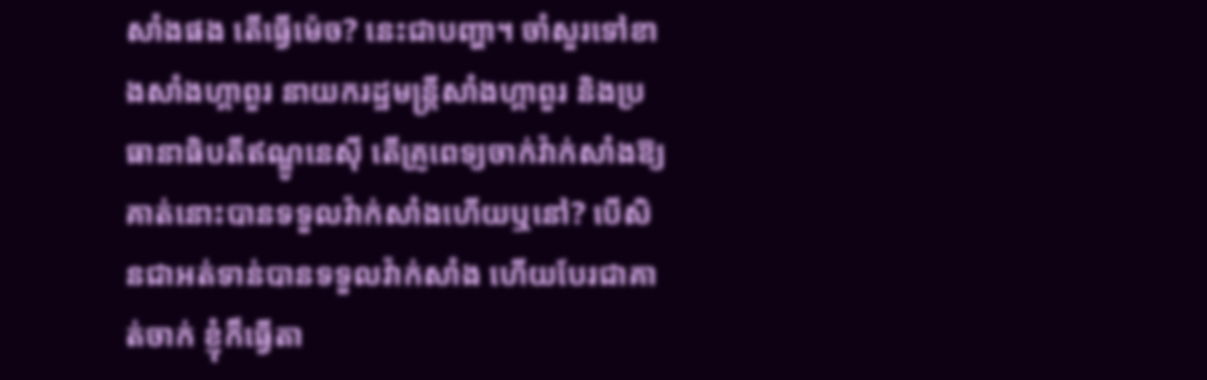សាំងផង តើធ្វើម៉េច? នេះជាបញ្ហា។ ចាំសួរទៅខាងសាំងហ្គាពួរ នាយករដ្ឋមន្ត្រីសាំងហ្គាពួរ និងប្រធានាធិបតីឥណ្ឌូនេស៊ី តើគ្រូពេទ្យចាក់វ៉ាក់សាំងឱ្យគាត់នោះបានទទួលវ៉ាក់សាំងហើយឬនៅ? បើសិនជាអត់ទាន់បានទទួលវ៉ាក់សាំង ហើយបែរជាគាត់ចាក់ ខ្ញុំក៏ធ្វើតា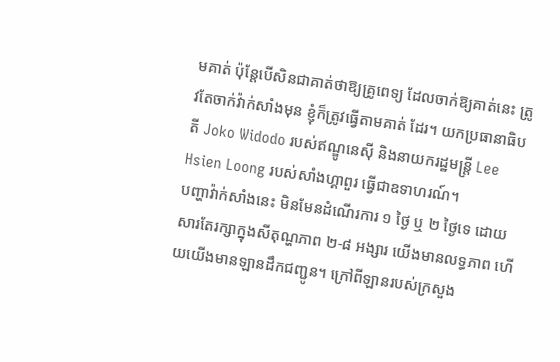មគាត់ ប៉ុន្តែបើសិនជាគាត់ថាឱ្យគ្រូពេទ្យ ដែលចាក់ឱ្យគាត់នេះ ត្រូវតែចាក់វ៉ាក់សាំងមុន ខ្ញុំក៏ត្រូវធ្វើតាមគាត់ ដែរ។ យកប្រធានាធិបតី Joko Widodo របស់ឥណ្ឌូនេស៊ី និងនាយករដ្ឋមន្ត្រី Lee Hsien Loong របស់សាំងហ្គាពួរ ធ្វើជាឧទាហរណ៍។
បញ្ហាវ៉ាក់សាំងនេះ មិនមែនដំណើរការ ១ ថ្ងៃ ឬ ២ ថ្ងៃទេ ដោយសារតែរក្សាក្នុងសីតុណ្ហភាព ២-៨ អង្សារ យើងមានលទ្ធភាព ហើយយើងមានឡានដឹកជញ្ជូន។ ក្រៅពីឡានរបស់ក្រសួង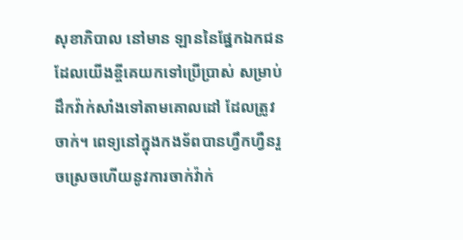សុខាភិបាល នៅមាន ឡាននៃផ្នែកឯកជន ដែលយើងខ្ចីគេយកទៅប្រើប្រាស់ សម្រាប់ដឹកវ៉ាក់សាំងទៅតាមគោលដៅ ដែលត្រូវ ចាក់។ ពេទ្យនៅក្នុងកងទ័ពបានហ្វឹកហ្វឺនរួចស្រេចហើយនូវការចាក់វ៉ាក់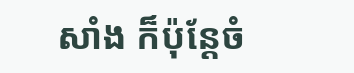សាំង ក៏ប៉ុន្តែចំ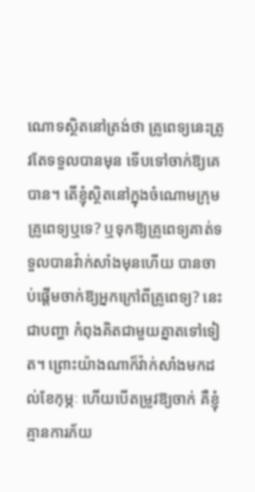ណោទស្ថិតនៅត្រង់ថា គ្រូពេទ្យនេះត្រូវតែទទួលបានមុន ទើបទៅចាក់ឱ្យគេបាន។ តើខ្ញុំស្ថិតនៅក្នុងចំណោមក្រុមគ្រូពេទ្យឬទេ? ឬទុកឱ្យគ្រូពេទ្យគាត់ទទួលបានវ៉ាក់សាំងមុនហើយ បានចាប់ផ្តើមចាក់ឱ្យអ្នកក្រៅពីគ្រូពេទ្យ? នេះជាបញ្ហា កំពុងគិតជាមួយគ្នាតទៅទៀត។ ព្រោះយ៉ាងណាក៏វ៉ាក់សាំងមកដល់ខែកុម្ភៈ ហើយបើតម្រូវឱ្យចាក់ គឺខ្ញុំគ្មានការភ័យ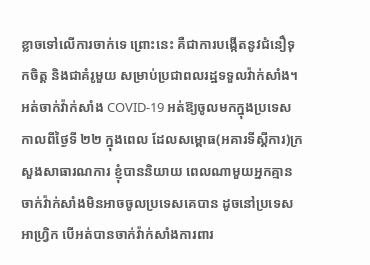ខ្លាចទៅលើការចាក់ទេ ព្រោះនេះ គឺជាការបង្កើតនូវជំនឿទុកចិត្ត និងជាគំរូមួយ សម្រាប់ប្រជាពលរដ្ឋទទួលវ៉ាក់សាំង។
អត់ចាក់វ៉ាក់សាំង COVID-19 អត់ឱ្យចូលមកក្នុងប្រទេស
កាលពីថ្ងៃទី ២២ ក្នុងពេល ដែលសម្ពោធ(អគារទីស្ដីការ)ក្រសួងសាធារណការ ខ្ញុំបាននិយាយ ពេលណាមួយអ្នកគ្មានចាក់វ៉ាក់សាំងមិនអាចចូលប្រទេសគេបាន ដូចនៅប្រទេសអាហ្វ្រិក បើអត់បានចាក់វ៉ាក់សាំងការពារ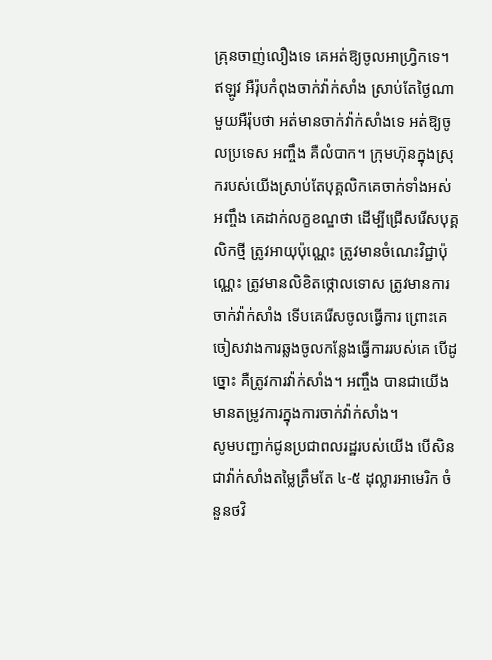គ្រុនចាញ់លឿងទេ គេអត់ឱ្យចូលអាហ្វ្រិកទេ។ ឥឡូវ អឺរ៉ុបកំពុងចាក់វ៉ាក់សាំង ស្រាប់តែថ្ងៃណាមួយអឺរ៉ុបថា អត់មានចាក់វ៉ាក់សាំងទេ អត់ឱ្យចូលប្រទេស អញ្ចឹង គឺលំបាក។ ក្រុមហ៊ុនក្នុងស្រុករបស់យើងស្រាប់តែបុគ្គលិកគេចាក់ទាំងអស់ អញ្ចឹង គេដាក់លក្ខខណ្ឌថា ដើម្បីជ្រើសរើសបុគ្គលិកថ្មី ត្រូវអាយុប៉ុណ្ណេះ ត្រូវមានចំណេះវិជ្ជាប៉ុណ្ណេះ ត្រូវមានលិខិតថ្កោលទោស ត្រូវមានការចាក់វ៉ាក់សាំង ទើបគេរើសចូលធ្វើការ ព្រោះគេ ចៀសវាងការឆ្លងចូលកន្លែងធ្វើការរបស់គេ បើដូច្នោះ គឺត្រូវការវ៉ាក់សាំង។ អញ្ចឹង បានជាយើងមានតម្រូវការក្នុងការចាក់វ៉ាក់សាំង។
សូមបញ្ជាក់ជូនប្រជាពលរដ្ឋរបស់យើង បើសិនជាវ៉ាក់សាំងតម្លៃត្រឹមតែ ៤-៥ ដុល្លារអាមេរិក ចំនួនថវិ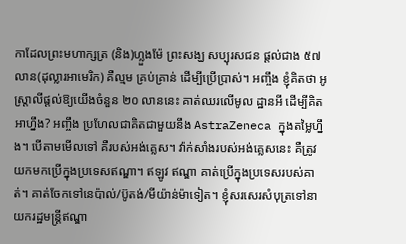កាដែលព្រះមហាក្សត្រ (និង)ហ្លួងម៉ែ ព្រះសង្ឃ សប្បុរសជន ផ្តល់ជាង ៥៧ លាន(ដុល្លារអាមេរិក) គឺល្មម គ្រប់គ្រាន់ ដើម្បីប្រើប្រាស់។ អញ្ចឹង ខ្ញុំគិតថា អូស្ត្រាលីផ្តល់ឱ្យយើងចំនួន ២០ លាននេះ គាត់ឈរលើមូល ដ្ឋានអី ដើម្បីគិតអាហ្នឹង? អញ្ចឹង ប្រហែលជាគិតជាមួយនឹង AstraZeneca ក្នុងតម្លៃហ្នឹង។ បើតាមមើលទៅ គឺរបស់អង់គ្លេស។ វ៉ាក់សាំងរបស់អង់គ្លេសនេះ គឺត្រូវយកមកប្រើក្នុងប្រទេសឥណ្ឌា។ ឥឡូវ ឥណ្ឌា គាត់ប្រើក្នុងប្រទេសរបស់គាត់។ គាត់ចែកទៅនេប៉ាល់/ប៊ូតង់/មីយ៉ាន់ម៉ាទៀត។ ខ្ញុំសរសេរសំបុត្រទៅនាយករដ្ឋមន្ត្រីឥណ្ឌា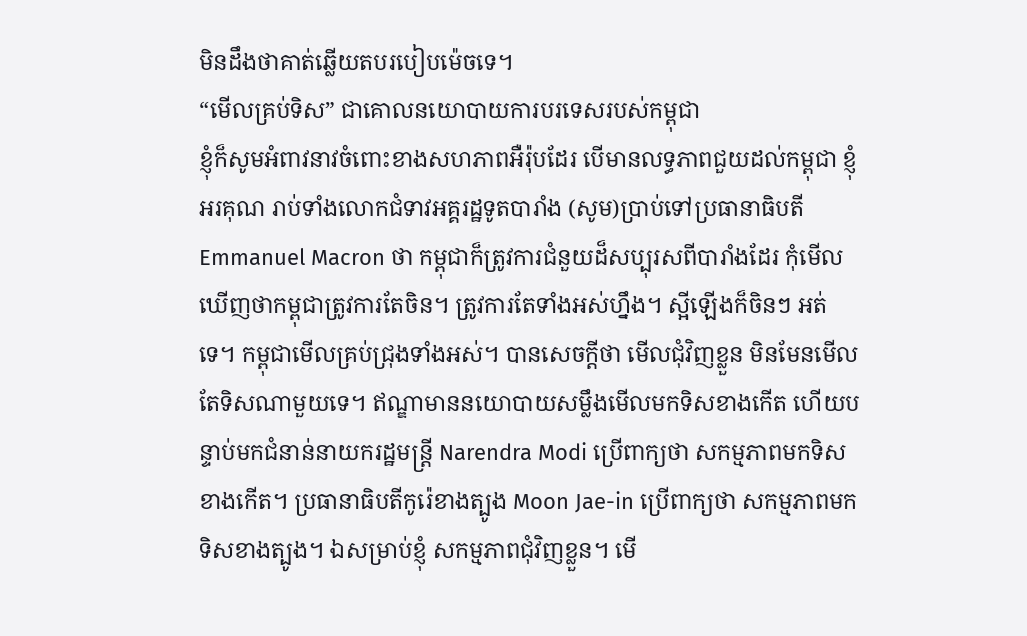មិនដឹងថាគាត់ឆ្លើយតបរបៀបម៉េចទេ។
“មើលគ្រប់ទិស” ជាគោលនយោបាយការបរទេសរបស់កម្ពុជា
ខ្ញុំក៏សូមអំពាវនាវចំពោះខាងសហភាពអឺរ៉ុបដែរ បើមានលទ្ធភាពជួយដល់កម្ពុជា ខ្ញុំអរគុណ រាប់ទាំងលោកជំទាវអគ្គរដ្ឋទូតបារាំង (សូម)ប្រាប់ទៅប្រធានាធិបតី Emmanuel Macron ថា កម្ពុជាក៏ត្រូវការជំនួយដ៏សប្បុរសពីបារាំងដែរ កុំមើលឃើញថាកម្ពុជាត្រូវការតែចិន។ ត្រូវការតែទាំងអស់ហ្នឹង។ ស្អីឡើងក៏ចិនៗ អត់ទេ។ កម្ពុជាមើលគ្រប់ជ្រុងទាំងអស់។ បានសេចក្តីថា មើលជុំវិញខ្លួន មិនមែនមើលតែទិសណាមួយទេ។ ឥណ្ឌាមាននយោបាយសម្លឹងមើលមកទិសខាងកើត ហើយបន្ទាប់មកជំនាន់នាយករដ្ឋមន្ត្រី Narendra Modi ប្រើពាក្យថា សកម្មភាពមកទិសខាងកើត។ ប្រធានាធិបតីកូរ៉េខាងត្បូង Moon Jae-in ប្រើពាក្យថា សកម្មភាពមកទិសខាងត្បូង។ ឯសម្រាប់ខ្ញុំ សកម្មភាពជុំវិញខ្លួន។ មើ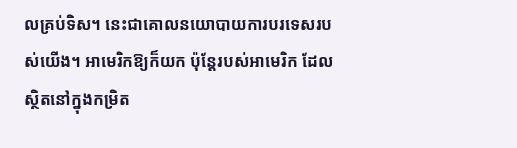លគ្រប់ទិស។ នេះជាគោលនយោបាយការបរទេសរបស់យើង។ អាមេរិកឱ្យក៏យក ប៉ុន្តែរបស់អាមេរិក ដែលស្ថិតនៅក្នុងកម្រិត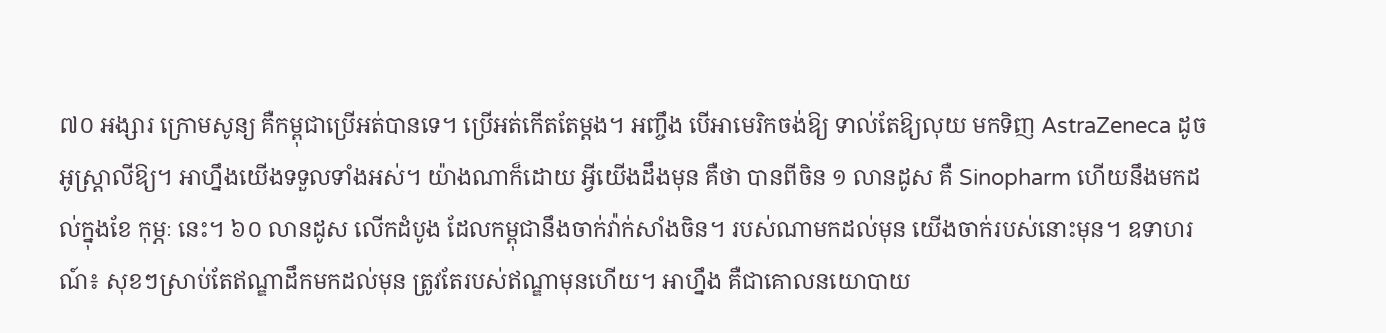៧០ អង្សារ ក្រោមសូន្យ គឺកម្ពុជាប្រើអត់បានទេ។ ប្រើអត់កើតតែម្តង។ អញ្ចឹង បើអាមេរិកចង់ឱ្យ ទាល់តែឱ្យលុយ មកទិញ AstraZeneca ដូចអូស្ត្រាលីឱ្យ។ អាហ្នឹងយើងទទួលទាំងអស់។ យ៉ាងណាក៏ដោយ អ្វីយើងដឹងមុន គឺថា បានពីចិន ១ លានដូស គឺ Sinopharm ហើយនឹងមកដល់ក្នុងខែ កុម្ភៈ នេះ។ ៦០ លានដូស លើកដំបូង ដែលកម្ពុជានឹងចាក់វ៉ាក់សាំងចិន។ របស់ណាមកដល់មុន យើងចាក់របស់នោះមុន។ ឧទាហរណ៍៖ សុខៗស្រាប់តែឥណ្ឌាដឹកមកដល់មុន ត្រូវតែរបស់ឥណ្ឌាមុនហើយ។ អាហ្នឹង គឺជាគោលនយោបាយ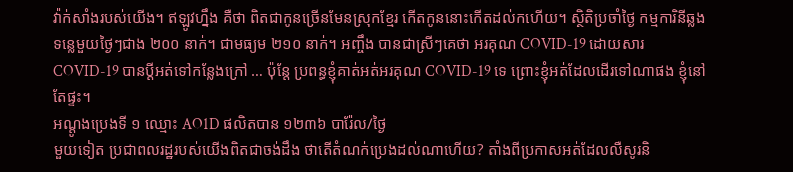វ៉ាក់សាំងរបស់យើង។ ឥឡូវហ្នឹង គឺថា ពិតជាកូនច្រើនមែនស្រុកខ្មែរ កើតកូននោះកើតដល់កហើយ។ ស្ថិតិប្រចាំថ្ងៃ កម្មការិនីឆ្លងទន្លេមួយថ្ងៃៗជាង ២០០ នាក់។ ជាមធ្យម ២១០ នាក់។ អញ្ចឹង បានជាស្រីៗគេថា អរគុណ COVID-19 ដោយសារ COVID-19 បានប្តីអត់ទៅកន្លែងក្រៅ … ប៉ុន្តែ ប្រពន្ធខ្ញុំគាត់អត់អរគុណ COVID-19 ទេ ព្រោះខ្ញុំអត់ដែលដើរទៅណាផង ខ្ញុំនៅតែផ្ទះ។
អណ្ដូងប្រេងទី ១ ឈ្មោះ AO1D ផលិតបាន ១២៣៦ បារ៉ែល/ថ្ងៃ
មួយទៀត ប្រជាពលរដ្ឋរបស់យើងពិតជាចង់ដឹង ថាតើតំណក់ប្រេងដល់ណាហើយ? តាំងពីប្រកាសអត់ដែលលឺសូរនិ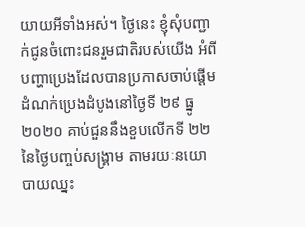យាយអីទាំងអស់។ ថ្ងៃនេះ ខ្ញុំសុំបញ្ជាក់ជូនចំពោះជនរួមជាតិរបស់យើង អំពីបញ្ហាប្រេងដែលបានប្រកាសចាប់ផ្ដើមដំណក់ប្រេងដំបូងនៅថ្ងៃទី ២៩ ធ្នូ ២០២០ គាប់ជួននឹងខួបលើកទី ២២ នៃថ្ងៃបញ្ចប់សង្គ្រាម តាមរយៈនយោបាយឈ្នះ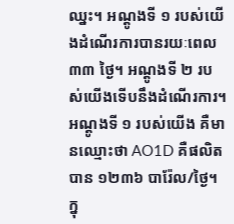ឈ្នះ។ អណ្ដូងទី ១ របស់យើងដំណើរការបានរយៈពេល ៣៣ ថ្ងៃ។ អណ្ដូងទី ២ របស់យើងទើបនឹងដំណើរការ។ អណ្ដូងទី ១ របស់យើង គឺមានឈ្មោះថា AO1D គឺផលិតបាន ១២៣៦ បារ៉ែល/ថ្ងៃ។ ក្នុ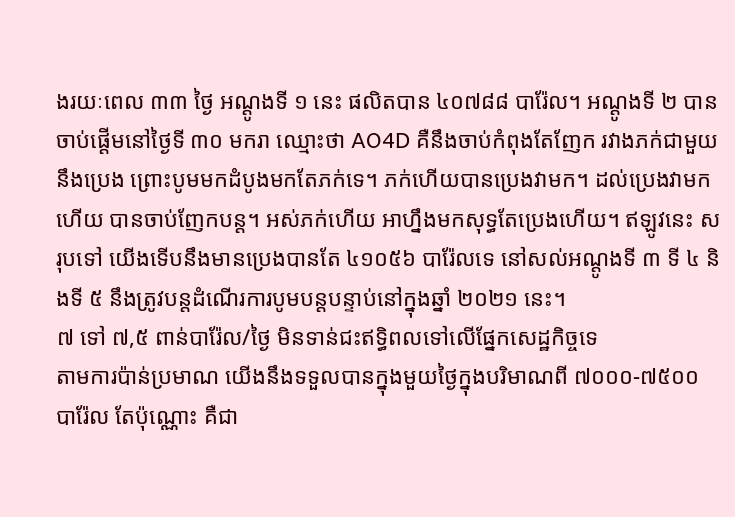ងរយៈពេល ៣៣ ថ្ងៃ អណ្ដូងទី ១ នេះ ផលិតបាន ៤០៧៨៨ បារ៉ែល។ អណ្ដូងទី ២ បានចាប់ផ្ដើមនៅថ្ងៃទី ៣០ មករា ឈ្មោះថា AO4D គឺនឹងចាប់កំពុងតែញែក រវាងភក់ជាមួយនឹងប្រេង ព្រោះបូមមកដំបូងមកតែភក់ទេ។ ភក់ហើយបានប្រេងវាមក។ ដល់ប្រេងវាមកហើយ បានចាប់ញែកបន្ត។ អស់ភក់ហើយ អាហ្នឹងមកសុទ្ធតែប្រេងហើយ។ ឥឡូវនេះ សរុបទៅ យើងទើបនឹងមានប្រេងបានតែ ៤១០៥៦ បារ៉ែលទេ នៅសល់អណ្ដូងទី ៣ ទី ៤ និងទី ៥ នឹងត្រូវបន្តដំណើរការបូមបន្តបន្ទាប់នៅក្នុងឆ្នាំ ២០២១ នេះ។
៧ ទៅ ៧,៥ ពាន់បារ៉ែល/ថ្ងៃ មិនទាន់ជះឥទ្ធិពលទៅលើផ្នែកសេដ្ឋកិច្ចទេ
តាមការប៉ាន់ប្រមាណ យើងនឹងទទួលបានក្នុងមួយថ្ងៃក្នុងបរិមាណពី ៧០០០-៧៥០០ បារ៉ែល តែប៉ុណ្ណោះ គឺជា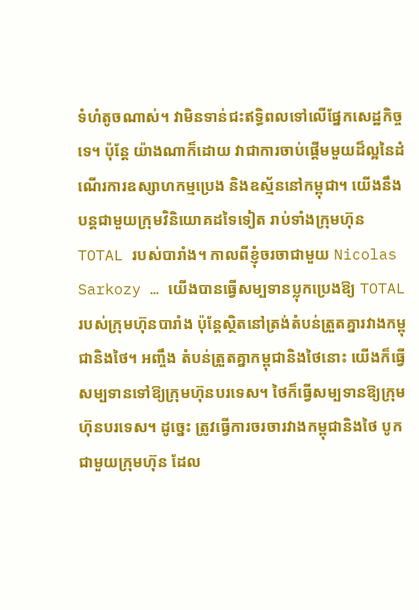ទំហំតូចណាស់។ វាមិនទាន់ជះឥទ្ធិពលទៅលើផ្នែកសេដ្ឋកិច្ចទេ។ ប៉ុន្តែ យ៉ាងណាក៏ដោយ វាជាការចាប់ផ្ដើមមួយដ៏ល្អនៃដំណើរការឧស្សាហកម្មប្រេង និងឧស្ម័ននៅកម្ពុជា។ យើងនឹងបន្តជាមួយក្រុមវិនិយោគដទៃទៀត រាប់ទាំងក្រុមហ៊ុន TOTAL របស់បារាំង។ កាលពីខ្ញុំចរចាជាមួយ Nicolas Sarkozy … យើងបានធ្វើសម្បទានប្លុកប្រេងឱ្យ TOTAL របស់ក្រុមហ៊ុនបារាំង ប៉ុន្តែស្ថិតនៅត្រង់តំបន់ត្រួតគ្នារវាងកម្ពុជានិងថៃ។ អញ្ចឹង តំបន់ត្រួតគ្នាកម្ពុជានិងថៃនោះ យើងក៏ធ្វើសម្បទានទៅឱ្យក្រុមហ៊ុនបរទេស។ ថៃក៏ធ្វើសម្បទានឱ្យក្រុមហ៊ុនបរទេស។ ដូច្នេះ ត្រូវធ្វើការចរចារវាងកម្ពុជានិងថៃ បូកជាមួយក្រុមហ៊ុន ដែល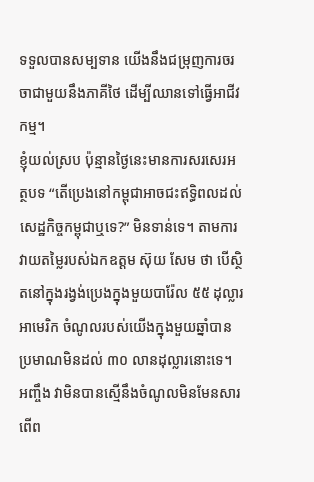ទទួលបានសម្បទាន យើងនឹងជម្រុញការចរចាជាមួយនឹងភាគីថៃ ដើម្បីឈានទៅធ្វើអាជីវកម្ម។
ខ្ញុំយល់ស្រប ប៉ុន្មានថ្ងៃនេះមានការសរសេរអត្ថបទ “តើប្រេងនៅកម្ពុជាអាចជះឥទ្ធិពលដល់សេដ្ឋកិច្ចកម្ពុជាឬទេ?” មិនទាន់ទេ។ តាមការវាយតម្លៃរបស់ឯកឧត្ដម ស៊ុយ សែម ថា បើស្ថិតនៅក្នុងរង្វង់ប្រេងក្នុងមួយបារ៉ែល ៥៥ ដុល្លារអាមេរិក ចំណូលរបស់យើងក្នុងមួយឆ្នាំបានប្រមាណមិនដល់ ៣០ លានដុល្លារនោះទេ។ អញ្ចឹង វាមិនបានស្មើនឹងចំណូលមិនមែនសារពើព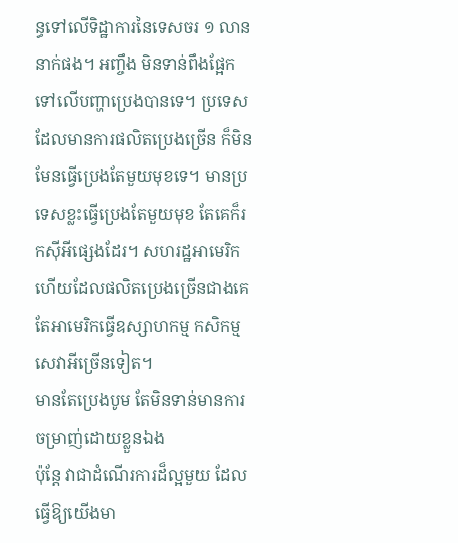ន្ធទៅលើទិដ្ឋាការនៃទេសចរ ១ លាននាក់ផង។ អញ្ចឹង មិនទាន់ពឹងផ្អែកទៅលើបញ្ហាប្រេងបានទេ។ ប្រទេសដែលមានការផលិតប្រេងច្រើន ក៏មិនមែនធ្វើប្រេងតែមួយមុខទេ។ មានប្រទេសខ្លះធ្វើប្រេងតែមួយមុខ តែគេក៏រកស៊ីអីផ្សេងដែរ។ សហរដ្ឋអាមេរិកហើយដែលផលិតប្រេងច្រើនជាងគេ តែអាមេរិកធ្វើឧស្សាហកម្ម កសិកម្ម សេវាអីច្រើនទៀត។
មានតែប្រេងបូម តែមិនទាន់មានការចម្រាញ់ដោយខ្លួនឯង
ប៉ុន្តែ វាជាដំណើរការដ៏ល្អមួយ ដែលធ្វើឱ្យយើងមា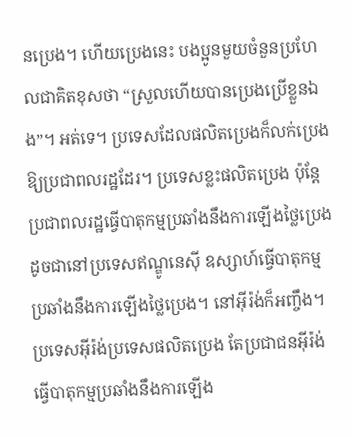នប្រេង។ ហើយប្រេងនេះ បងប្អូនមួយចំនួនប្រហែលជាគិតខុសថា “ស្រួលហើយបានប្រេងប្រើខ្លួនឯង”។ អត់ទេ។ ប្រទេសដែលផលិតប្រេងក៏លក់ប្រេងឱ្យប្រជាពលរដ្ឋដែរ។ ប្រទេសខ្លះផលិតប្រេង ប៉ុន្តែប្រជាពលរដ្ឋធ្វើបាតុកម្មប្រឆាំងនឹងការឡើងថ្លៃប្រេង ដូចជានៅប្រទេសឥណ្ឌូនេស៊ី ឧស្សាហ៍ធ្វើបាតុកម្មប្រឆាំងនឹងការឡើងថ្លៃប្រេង។ នៅអ៊ីរ៉ង់ក៏អញ្ចឹង។ ប្រទេសអ៊ីរ៉ង់ប្រទេសផលិតប្រេង តែប្រជាជនអ៊ីរ៉ង់ធ្វើបាតុកម្មប្រឆាំងនឹងការឡើង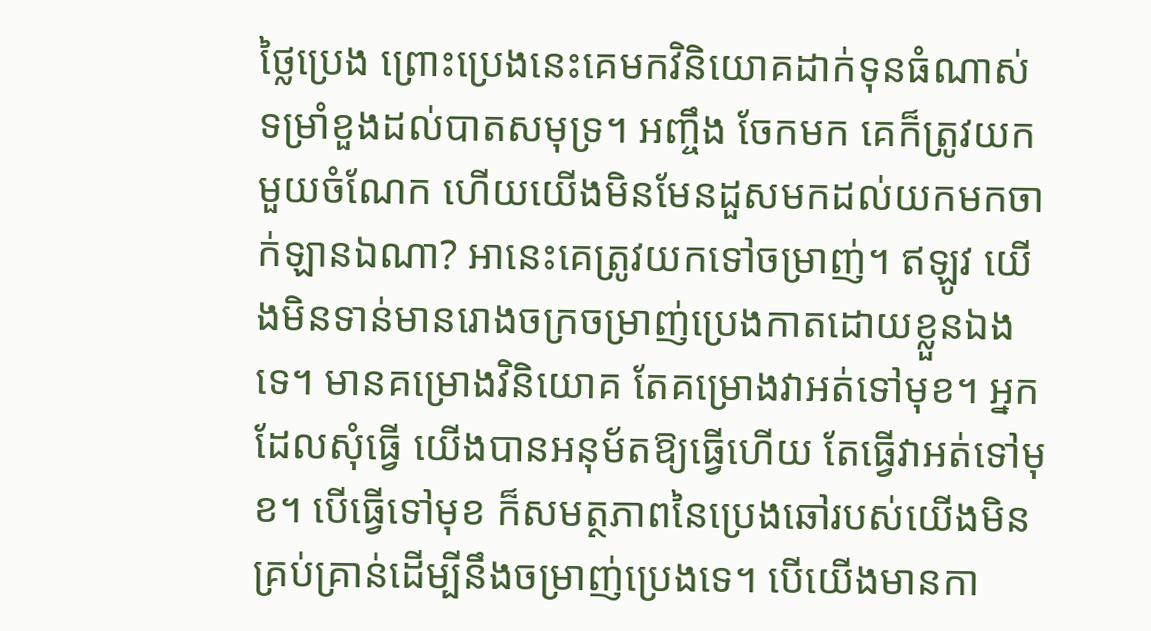ថ្លៃប្រេង ព្រោះប្រេងនេះគេមកវិនិយោគដាក់ទុនធំណាស់ ទម្រាំខួងដល់បាតសមុទ្រ។ អញ្ចឹង ចែកមក គេក៏ត្រូវយកមួយចំណែក ហើយយើងមិនមែនដួសមកដល់យកមកចាក់ឡានឯណា? អានេះគេត្រូវយកទៅចម្រាញ់។ ឥឡូវ យើងមិនទាន់មានរោងចក្រចម្រាញ់ប្រេងកាតដោយខ្លួនឯងទេ។ មានគម្រោងវិនិយោគ តែគម្រោងវាអត់ទៅមុខ។ អ្នកដែលសុំធ្វើ យើងបានអនុម័តឱ្យធ្វើហើយ តែធ្វើវាអត់ទៅមុខ។ បើធ្វើទៅមុខ ក៏សមត្ថភាពនៃប្រេងឆៅរបស់យើងមិនគ្រប់គ្រាន់ដើម្បីនឹងចម្រាញ់ប្រេងទេ។ បើយើងមានកា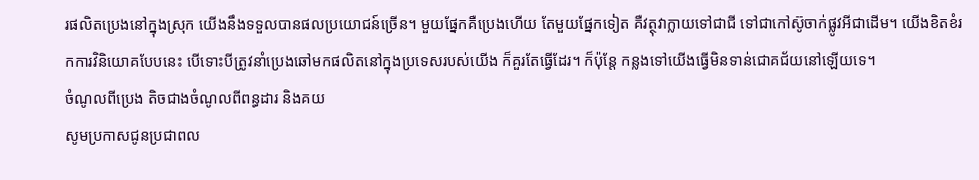រផលិតប្រេងនៅក្នុងស្រុក យើងនឹងទទួលបានផលប្រយោជន៍ច្រើន។ មួយផ្នែកគឺប្រេងហើយ តែមួយផ្នែកទៀត គឺវត្ថុវាក្លាយទៅជាជី ទៅជាកៅស៊ូចាក់ផ្លូវអីជាដើម។ យើងខិតខំរកការវិនិយោគបែបនេះ បើទោះបីត្រូវនាំប្រេងឆៅមកផលិតនៅក្នុងប្រទេសរបស់យើង ក៏គួរតែធ្វើដែរ។ ក៏ប៉ុន្តែ កន្លងទៅយើងធ្វើមិនទាន់ជោគជ័យនៅឡើយទេ។
ចំណូលពីប្រេង តិចជាងចំណូលពីពន្ធដារ និងគយ
សូមប្រកាសជូនប្រជាពល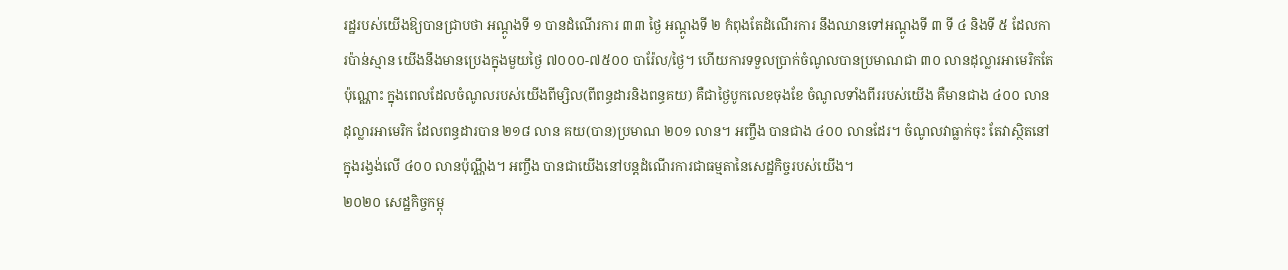រដ្ឋរបស់យើងឱ្យបានជ្រាបថា អណ្ដូងទី ១ បានដំណើរការ ៣៣ ថ្ងៃ អណ្ដូងទី ២ កំពុងតែដំណើរការ នឹងឈានទៅអណ្ដូងទី ៣ ទី ៤ និងទី ៥ ដែលការប៉ាន់ស្មាន យើងនឹងមានប្រេងក្នុងមួយថ្ងៃ ៧០០០-៧៥០០ បារ៉ែល/ថ្ងៃ។ ហើយការទទួលប្រាក់ចំណូលបានប្រមាណជា ៣០ លានដុល្លារអាមេរិកតែប៉ុណ្ណោះ ក្នុងពេលដែលចំណូលរបស់យើងពីម្សិល(ពីពន្ធដារនិងពន្ធគយ) គឺជាថ្ងៃបូកលេខចុងខែ ចំណូលទាំងពីររបស់យើង គឺមានជាង ៤០០ លានដុល្លារអាមេរិក ដែលពន្ធដារបាន ២១៨ លាន គយ(បាន)ប្រមាណ ២០១ លាន។ អញ្ចឹង បានជាង ៤០០ លានដែរ។ ចំណូលវាធ្លាក់ចុះ តែវាស្ថិតនៅក្នុងរង្វង់លើ ៤០០ លានប៉ុណ្ណឹង។ អញ្ចឹង បានជាយើងនៅបន្តដំណើរការជាធម្មតានៃសេដ្ឋកិច្ចរបស់យើង។
២០២០ សេដ្ឋកិច្ចកម្ពុ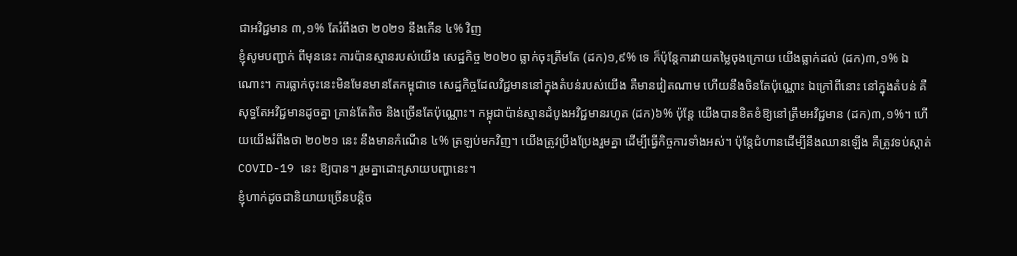ជាអវិជ្ជមាន ៣,១% តែរំពឹងថា ២០២១ នឹងកើន ៤% វិញ
ខ្ញុំសូមបញ្ជាក់ ពីមុននេះ ការប៉ានស្មានរបស់យើង សេដ្ឋកិច្ច ២០២០ ធ្លាក់ចុះត្រឹមតែ (ដក)១,៩% ទេ ក៏ប៉ុន្តែការវាយតម្លៃចុងក្រោយ យើងធ្លាក់ដល់ (ដក)៣,១% ឯណោះ។ ការធ្លាក់ចុះនេះមិនមែនមានតែកម្ពុជាទេ សេដ្ឋកិច្ចដែលវិជ្ជមាននៅក្នុងតំបន់របស់យើង គឺមានវៀតណាម ហើយនឹងចិនតែប៉ុណ្ណោះ ឯក្រៅពីនោះ នៅក្នុងតំបន់ គឺសុទ្ធតែអវិជ្ជមានដូចគ្នា គ្រាន់តែតិច និងច្រើនតែប៉ុណ្ណោះ។ កម្ពុជាប៉ាន់ស្មានដំបូងអវិជ្ជមានរហូត (ដក)៦% ប៉ុន្តែ យើងបានខិតខំឱ្យនៅត្រឹមអវិជ្ជមាន (ដក)៣,១%។ ហើយយើងរំពឹងថា ២០២១ នេះ នឹងមានកំណើន ៤% ត្រឡប់មកវិញ។ យើងត្រូវប្រឹងប្រែងរួមគ្នា ដើម្បីធ្វើកិច្ចការទាំងអស់។ ប៉ុន្តែជំហានដើម្បីនឹងឈានឡើង គឺត្រូវទប់ស្កាត់ COVID-19 នេះ ឱ្យបាន។ រួមគ្នាដោះស្រាយបញ្ហានេះ។
ខ្ញុំហាក់ដូចជានិយាយច្រើនបន្តិច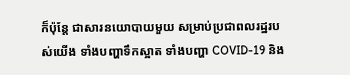ក៏ប៉ុន្តែ ជាសារនយោបាយមួយ សម្រាប់ប្រជាពលរដ្ឋរបស់យើង ទាំងបញ្ហាទឹកស្អាត ទាំងបញ្ហា COVID-19 និង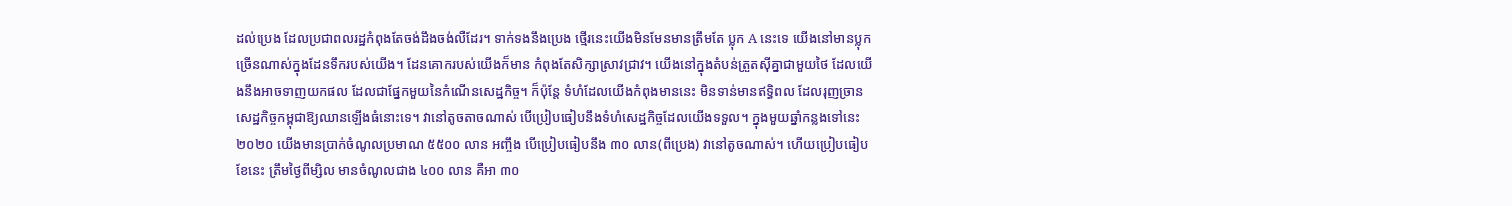ដល់ប្រេង ដែលប្រជាពលរដ្ឋកំពុងតែចង់ដឹងចង់លឺដែរ។ ទាក់ទងនឹងប្រេង ថ្មើរនេះយើងមិនមែនមានត្រឹមតែ ប្លុក A នេះទេ យើងនៅមានប្លុកច្រើនណាស់ក្នុងដែនទឹករបស់យើង។ ដែនគោករបស់យើងក៏មាន កំពុងតែសិក្សាស្រាវជ្រាវ។ យើងនៅក្នុងតំបន់ត្រួតស៊ីគ្នាជាមួយថៃ ដែលយើងនឹងអាចទាញយកផល ដែលជាផ្នែកមួយនៃកំណើនសេដ្ឋកិច្ច។ ក៏ប៉ុន្តែ ទំហំដែលយើងកំពុងមាននេះ មិនទាន់មានឥទ្ធិពល ដែលរុញច្រានសេដ្ឋកិច្ចកម្ពុជាឱ្យឈានឡើងធំនោះទេ។ វានៅតូចតាចណាស់ បើប្រៀបធៀបនឹងទំហំសេដ្ឋកិច្ចដែលយើងទទួល។ ក្នុងមួយឆ្នាំកន្លងទៅនេះ ២០២០ យើងមានប្រាក់ចំណូលប្រមាណ ៥៥០០ លាន អញ្ចឹង បើប្រៀបធៀបនឹង ៣០ លាន(ពីប្រេង) វានៅតូចណាស់។ ហើយប្រៀបធៀបខែនេះ ត្រឹមថ្ងៃពីម្សិល មានចំណូលជាង ៤០០ លាន គឺអា ៣០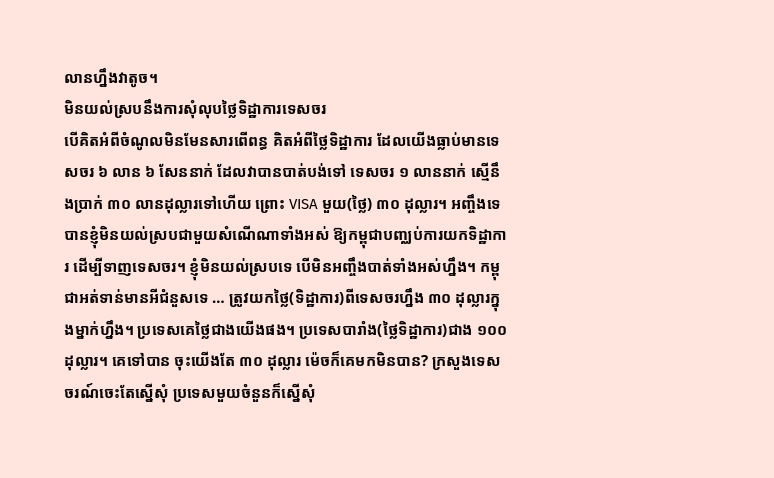លានហ្នឹងវាតូច។
មិនយល់ស្របនឹងការសុំលុបថ្លៃទិដ្ឋាការទេសចរ
បើគិតអំពីចំណូលមិនមែនសារពើពន្ធ គិតអំពីថ្លៃទិដ្ឋាការ ដែលយើងធ្លាប់មានទេសចរ ៦ លាន ៦ សែននាក់ ដែលវាបានបាត់បង់ទៅ ទេសចរ ១ លាននាក់ ស្មើនឹងប្រាក់ ៣០ លានដុល្លារទៅហើយ ព្រោះ VISA មួយ(ថ្លៃ) ៣០ ដុល្លារ។ អញ្ចឹងទេ បានខ្ញុំមិនយល់ស្របជាមួយសំណើណាទាំងអស់ ឱ្យកម្ពុជាបញ្ឈប់ការយកទិដ្ឋាការ ដើម្បីទាញទេសចរ។ ខ្ញុំមិនយល់ស្របទេ បើមិនអញ្ចឹងបាត់ទាំងអស់ហ្នឹង។ កម្ពុជាអត់ទាន់មានអីជំនួសទេ … ត្រូវយកថ្លៃ(ទិដ្ឋាការ)ពីទេសចរហ្នឹង ៣០ ដុល្លារក្នុងម្នាក់ហ្នឹង។ ប្រទេសគេថ្លៃជាងយើងផង។ ប្រទេសបារាំង(ថ្លៃទិដ្ឋាការ)ជាង ១០០ ដុល្លារ។ គេទៅបាន ចុះយើងតែ ៣០ ដុល្លារ ម៉េចក៏គេមកមិនបាន? ក្រសួងទេសចរណ៍ចេះតែស្នើសុំ ប្រទេសមួយចំនួនក៏ស្នើសុំ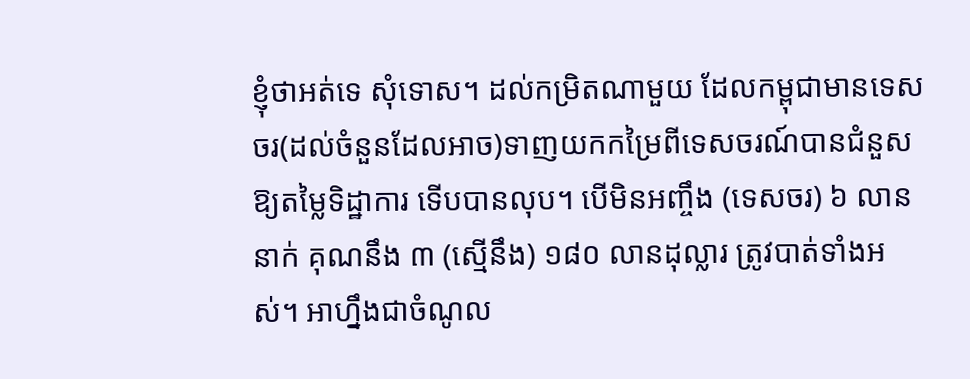ខ្ញុំថាអត់ទេ សុំទោស។ ដល់កម្រិតណាមួយ ដែលកម្ពុជាមានទេសចរ(ដល់ចំនួនដែលអាច)ទាញយកកម្រៃពីទេសចរណ៍បានជំនួសឱ្យតម្លៃទិដ្ឋាការ ទើបបានលុប។ បើមិនអញ្ចឹង (ទេសចរ) ៦ លាននាក់ គុណនឹង ៣ (ស្មើនឹង) ១៨០ លានដុល្លារ ត្រូវបាត់ទាំងអស់។ អាហ្នឹងជាចំណូល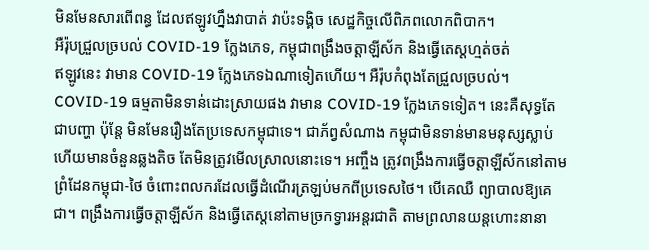មិនមែនសារពើពន្ធ ដែលឥឡូវហ្នឹងវាបាត់ វាប៉ះទង្គិច សេដ្ឋកិច្ចលើពិភពលោកពិបាក។
អឺរ៉ុបជ្រួលច្របល់ COVID-19 ក្លែងភេទ, កម្ពុជាពង្រឹងចត្តាឡីស័ក និងធ្វើតេស្ដហ្មត់ចត់
ឥឡូវនេះ វាមាន COVID-19 ក្លែងភេទឯណាទៀតហើយ។ អឺរ៉ុបកំពុងតែជ្រួលច្របល់។ COVID-19 ធម្មតាមិនទាន់ដោះស្រាយផង វាមាន COVID-19 ក្លែងភេទទៀត។ នេះគឺសុទ្ធតែជាបញ្ហា ប៉ុន្តែ មិនមែនរឿងតែប្រទេសកម្ពុជាទេ។ ជាភ័ព្វសំណាង កម្ពុជាមិនទាន់មានមនុស្សស្លាប់ ហើយមានចំនួនឆ្លងតិច តែមិនត្រូវមើលស្រាលនោះទេ។ អញ្ចឹង ត្រូវពង្រឹងការធ្វើចត្តាឡីស័កនៅតាមព្រំដែនកម្ពុជា-ថៃ ចំពោះពលករដែលធ្វើដំណើរត្រឡប់មកពីប្រទេសថៃ។ បើគេឈឺ ព្យាបាលឱ្យគេជា។ ពង្រឹងការធ្វើចត្តាឡីស័ក និងធ្វើតេស្តនៅតាមច្រកទ្វារអន្តរជាតិ តាមព្រលានយន្តហោះនានា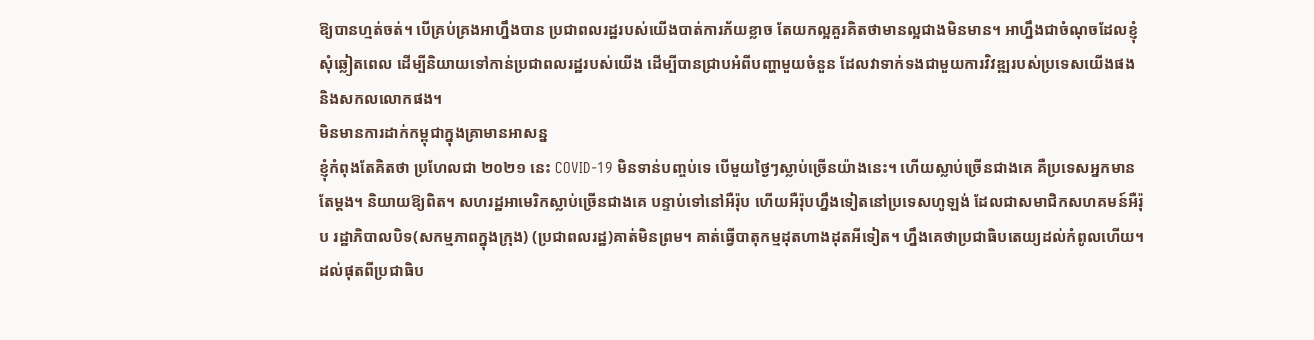ឱ្យបានហ្មត់ចត់។ បើគ្រប់គ្រងអាហ្នឹងបាន ប្រជាពលរដ្ឋរបស់យើងបាត់ការភ័យខ្លាច តែយកល្អគួរគិតថាមានល្អជាងមិនមាន។ អាហ្នឹងជាចំណុចដែលខ្ញុំសុំឆ្លៀតពេល ដើម្បីនិយាយទៅកាន់ប្រជាពលរដ្ឋរបស់យើង ដើម្បីបានជ្រាបអំពីបញ្ហាមួយចំនួន ដែលវាទាក់ទងជាមួយការវិវឌ្ឍរបស់ប្រទេសយើងផង និងសកលលោកផង។
មិនមានការដាក់កម្ពុជាក្នុងគ្រាមានអាសន្ន
ខ្ញុំកំពុងតែគិតថា ប្រហែលជា ២០២១ នេះ COVID-19 មិនទាន់បញ្ចប់ទេ បើមួយថ្ងៃៗស្លាប់ច្រើនយ៉ាងនេះ។ ហើយស្លាប់ច្រើនជាងគេ គឺប្រទេសអ្នកមានតែម្ដង។ និយាយឱ្យពិត។ សហរដ្ឋអាមេរិកស្លាប់ច្រើនជាងគេ បន្ទាប់ទៅនៅអឺរ៉ុប ហើយអឺរ៉ុបហ្នឹងទៀតនៅប្រទេសហូឡង់ ដែលជាសមាជិកសហគមន៍អឺរ៉ុប រដ្ឋាភិបាលបិទ(សកម្មភាពក្នុងក្រុង) (ប្រជាពលរដ្ឋ)គាត់មិនព្រម។ គាត់ធ្វើបាតុកម្មដុតហាងដុតអីទៀត។ ហ្នឹងគេថាប្រជាធិបតេយ្យដល់កំពូលហើយ។ ដល់ផុតពីប្រជាធិប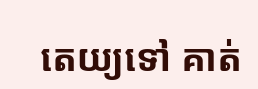តេយ្យទៅ គាត់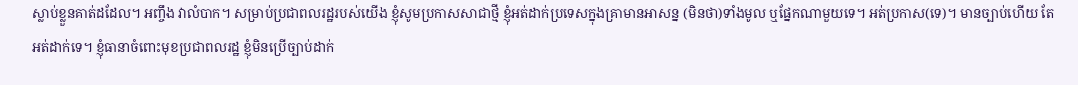ស្លាប់ខ្លួនគាត់ដដែល។ អញ្ចឹង វាលំបាក។ សម្រាប់ប្រជាពលរដ្ឋរបស់យើង ខ្ញុំសូមប្រកាសសាជាថ្មី ខ្ញុំអត់ដាក់ប្រទេសក្នុងគ្រាមានអាសន្ន (មិនថា)ទាំងមូល ឬផ្នែកណាមួយទេ។ អត់ប្រកាស(ទេ)។ មានច្បាប់ហើយ តែអត់ដាក់ទេ។ ខ្ញុំធានាចំពោះមុខប្រជាពលរដ្ឋ ខ្ញុំមិនប្រើច្បាប់ដាក់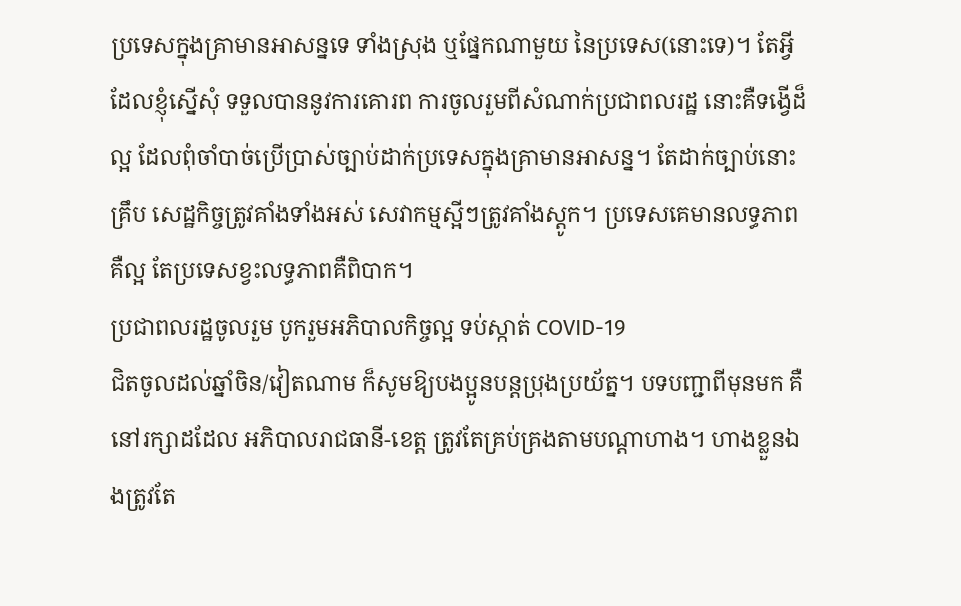ប្រទេសក្នុងគ្រាមានអាសន្នទេ ទាំងស្រុង ឬផ្នែកណាមួយ នៃប្រទេស(នោះទេ)។ តែអ្វីដែលខ្ញុំស្នើសុំ ទទួលបាននូវការគោរព ការចូលរួមពីសំណាក់ប្រជាពលរដ្ឋ នោះគឺទង្វើដ៏ល្អ ដែលពុំចាំបាច់ប្រើប្រាស់ច្បាប់ដាក់ប្រទេសក្នុងគ្រាមានអាសន្ន។ តែដាក់ច្បាប់នោះគ្រឹប សេដ្ឋកិច្ចត្រូវគាំងទាំងអស់ សេវាកម្មស្អីៗត្រូវគាំងស្ដូក។ ប្រទេសគេមានលទ្ធភាពគឺល្អ តែប្រទេសខ្វះលទ្ធភាពគឺពិបាក។
ប្រជាពលរដ្ឋចូលរួម បូករួមអភិបាលកិច្ចល្អ ទប់ស្កាត់ COVID-19
ជិតចូលដល់ឆ្នាំចិន/វៀតណាម ក៏សូមឱ្យបងប្អូនបន្តប្រុងប្រយ័ត្ន។ បទបញ្ជាពីមុនមក គឺនៅរក្សាដដែល អភិបាលរាជធានី-ខេត្ត ត្រូវតែគ្រប់គ្រងតាមបណ្តាហាង។ ហាងខ្លួនឯងត្រូវតែ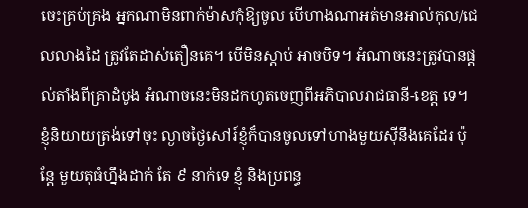ចេះគ្រប់គ្រង អ្នកណាមិនពាក់ម៉ាសកុំឱ្យចូល បើហាងណាអត់មានអាល់កុល/ជេលលាងដៃ ត្រូវតែដាស់តឿនគេ។ បើមិនស្តាប់ អាចបិទ។ អំណាចនេះត្រូវបានផ្តល់តាំងពីគ្រាដំបូង អំណាចនេះមិនដកហូតចេញពីអភិបាលរាជធានី-ខេត្ត ទេ។ ខ្ញុំនិយាយត្រង់ទៅចុះ ល្ងាចថ្ងៃសៅរ៍ខ្ញុំក៏បានចូលទៅហាងមួយស៊ីនឹងគេដែរ ប៉ុន្តែ មួយតុធំហ្នឹងដាក់ តែ ៩ នាក់ទេ ខ្ញុំ និងប្រពន្ធ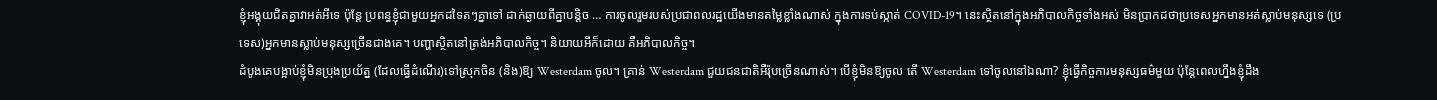ខ្ញុំអង្គុយជិតគ្នាវាអត់អីទេ ប៉ុន្តែ ប្រពន្ធខ្ញុំជាមួយអ្នកដទៃតៗគ្នាទៅ ដាក់ឆ្ងាយពីគ្នាបន្តិច … ការចូលរួមរបស់ប្រជាពលរដ្ឋយើងមានតម្លៃខ្លាំងណាស់ ក្នុងការទប់ស្កាត់ COVID-19។ នេះស្ថិតនៅក្នុងអភិបាលកិច្ចទាំងអស់ មិនប្រាកដថាប្រទេសអ្នកមានអត់ស្លាប់មនុស្សទេ (ប្រទេស)អ្នកមានស្លាប់មនុស្សច្រើនជាងគេ។ បញ្ហាស្ថិតនៅត្រង់អភិបាលកិច្ច។ និយាយអីក៏ដោយ គឺអភិបាលកិច្ច។
ដំបូងគេបង្អាប់ខ្ញុំមិនប្រុងប្រយ័ត្ន (ដែលធ្វើដំណើរ)ទៅស្រុកចិន (និង)ឱ្យ Westerdam ចូល។ គ្រាន់ Westerdam ជួយជនជាតិអឺរ៉ុបច្រើនណាស់។ បើខ្ញុំមិនឱ្យចូល តើ Westerdam ទៅចូលនៅឯណា? ខ្ញុំធ្វើកិច្ចការមនុស្សធម៌មួយ ប៉ុន្តែពេលហ្នឹងខ្ញុំដឹង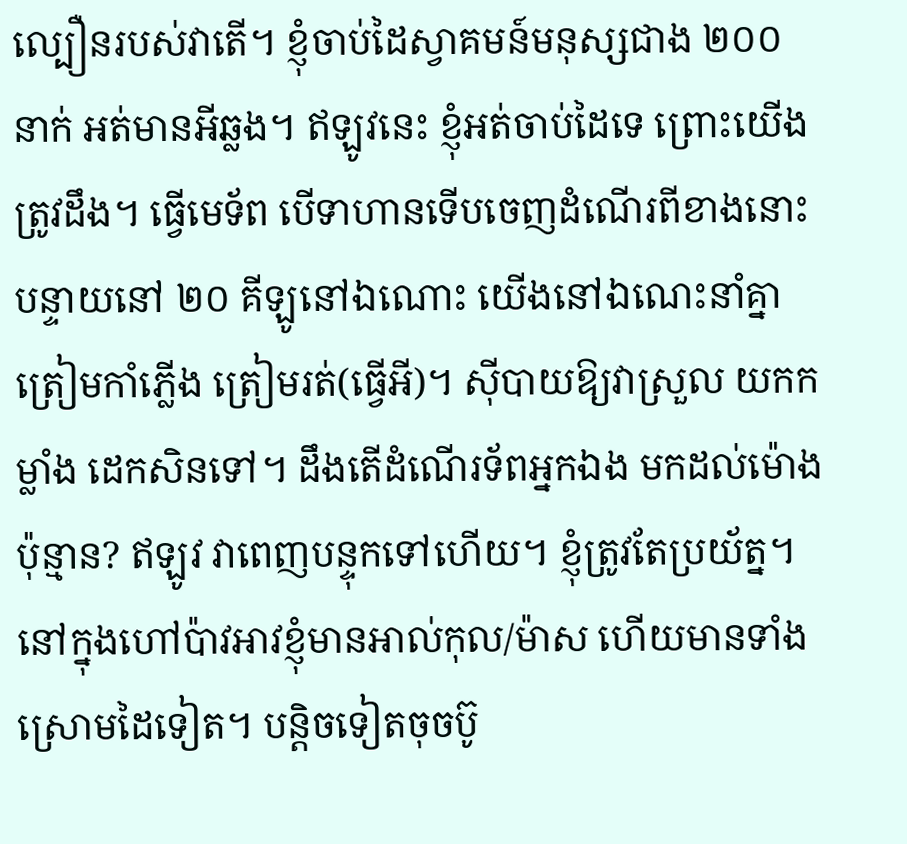ល្បឿនរបស់វាតើ។ ខ្ញុំចាប់ដៃស្វាគមន៍មនុស្សជាង ២០០ នាក់ អត់មានអីឆ្លង។ ឥឡូវនេះ ខ្ញុំអត់ចាប់ដៃទេ ព្រោះយើងត្រូវដឹង។ ធ្វើមេទ័ព បើទាហានទើបចេញដំណើរពីខាងនោះ បន្ទាយនៅ ២០ គីឡូនៅឯណោះ យើងនៅឯណេះនាំគ្នាត្រៀមកាំភ្លើង ត្រៀមរត់(ធ្វើអី)។ ស៊ីបាយឱ្យវាស្រួល យកកម្លាំង ដេកសិនទៅ។ ដឹងតើដំណើរទ័ពអ្នកឯង មកដល់ម៉ោងប៉ុន្មាន? ឥឡូវ វាពេញបន្ទុកទៅហើយ។ ខ្ញុំត្រូវតែប្រយ័ត្ន។ នៅក្នុងហៅប៉ាវអាវខ្ញុំមានអាល់កុល/ម៉ាស ហើយមានទាំងស្រោមដៃទៀត។ បន្តិចទៀតចុចប៊ូ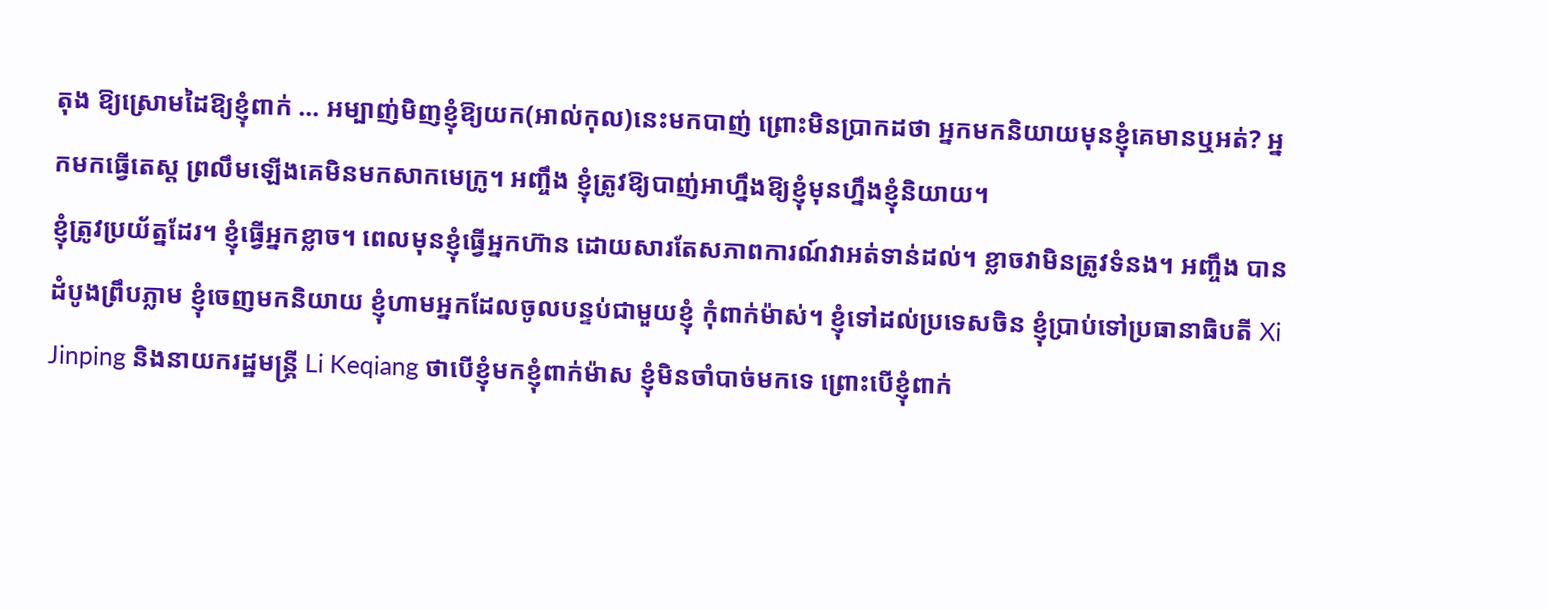តុង ឱ្យស្រោមដៃឱ្យខ្ញុំពាក់ … អម្បាញ់មិញខ្ញុំឱ្យយក(អាល់កុល)នេះមកបាញ់ ព្រោះមិនប្រាកដថា អ្នកមកនិយាយមុនខ្ញុំគេមានឬអត់? អ្នកមកធ្វើតេស្ត ព្រលឹមឡើងគេមិនមកសាកមេក្រូ។ អញ្ចឹង ខ្ញុំត្រូវឱ្យបាញ់អាហ្នឹងឱ្យខ្ញុំមុនហ្នឹងខ្ញុំនិយាយ។
ខ្ញុំត្រូវប្រយ័ត្នដែរ។ ខ្ញុំធ្វើអ្នកខ្លាច។ ពេលមុនខ្ញុំធ្វើអ្នកហ៊ាន ដោយសារតែសភាពការណ៍វាអត់ទាន់ដល់។ ខ្លាចវាមិនត្រូវទំនង។ អញ្ចឹង បានដំបូងព្រឹបភ្លាម ខ្ញុំចេញមកនិយាយ ខ្ញុំហាមអ្នកដែលចូលបន្ទប់ជាមួយខ្ញុំ កុំពាក់ម៉ាស់។ ខ្ញុំទៅដល់ប្រទេសចិន ខ្ញុំប្រាប់ទៅប្រធានាធិបតី Xi Jinping និងនាយករដ្ឋមន្ត្រី Li Keqiang ថាបើខ្ញុំមកខ្ញុំពាក់ម៉ាស ខ្ញុំមិនចាំបាច់មកទេ ព្រោះបើខ្ញុំពាក់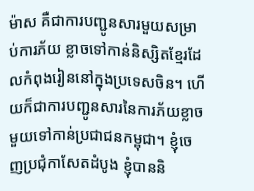ម៉ាស គឺជាការបញ្ជូនសារមួយសម្រាប់ការភ័យ ខ្លាចទៅកាន់និស្សិតខ្មែរដែលកំពុងរៀននៅក្នុងប្រទេសចិន។ ហើយក៏ជាការបញ្ជូនសារនៃការភ័យខ្លាច មួយទៅកាន់ប្រជាជនកម្ពុជា។ ខ្ញុំចេញប្រជុំកាសែតដំបូង ខ្ញុំបាននិ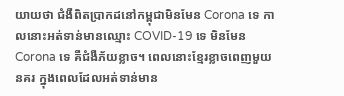យាយថា ជំងឺពិតប្រាកដនៅកម្ពុជាមិនមែន Corona ទេ កាលនោះអត់ទាន់មានឈ្មោះ COVID-19 ទេ មិនមែន Corona ទេ គឺជំងឺភ័យខ្លាច។ ពេលនោះខ្មែរខ្លាចពេញមួយនគរ ក្នុងពេលដែលអត់ទាន់មាន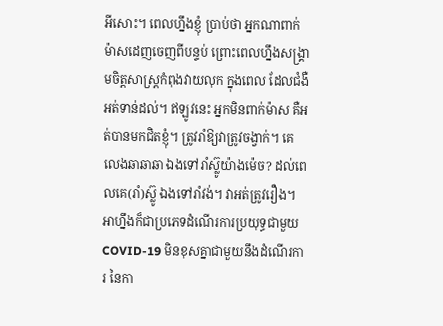អីសោះ។ ពេលហ្នឹងខ្ញុំ ប្រាប់ថា អ្នកណាពាក់ម៉ាសដេញចេញពីបន្ទប់ ព្រោះពេលហ្នឹងសង្គ្រាមចិត្តសាស្ត្រកំពុងវាយលុក ក្នុងពេល ដែលជំងឺអត់ទាន់ដល់។ ឥឡូវនេះ អ្នកមិនពាក់ម៉ាស គឺអត់បានមកជិតខ្ញុំ។ ត្រូវរាំឱ្យវាត្រូវចង្វាក់។ គេលេងឆាឆាឆា ឯងទៅរាំស៊្លូយ៉ាងម៉េច? ដល់ពេលគេ(រាំ)ស៊្លូ ឯងទៅរាំវង់។ វាអត់ត្រូវរឿង។ អាហ្នឹងក៏ជាប្រភេទដំណើរការប្រយុទ្ធជាមួយ COVID-19 មិនខុសគ្នាជាមួយនឹងដំណើរការ នៃកា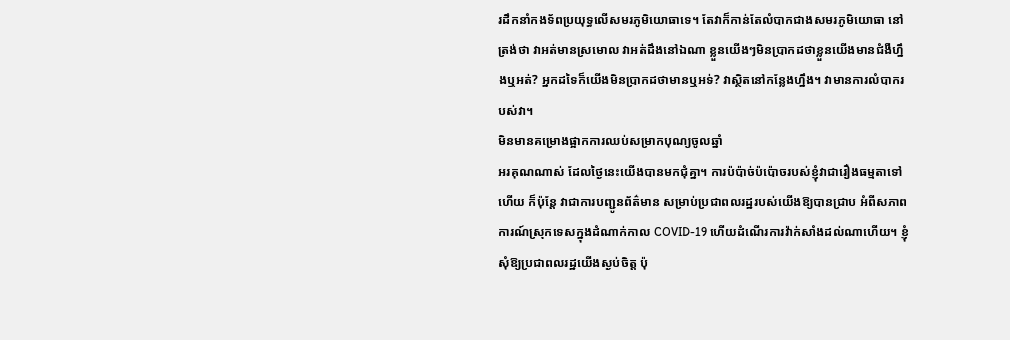រដឹកនាំកងទ័ពប្រយុទ្ធលើសមរភូមិយោធាទេ។ តែវាក៏កាន់តែលំបាកជាងសមរភូមិយោធា នៅត្រង់ថា វាអត់មានស្រមោល វាអត់ដឹងនៅឯណា ខ្លួនយើងៗមិនប្រាកដថាខ្លួនយើងមានជំងឺហ្នឹងឬអត់? អ្នកដទៃក៏យើងមិនប្រាកដថាមានឬអទ់? វាស្ថិតនៅកន្លែងហ្នឹង។ វាមានការលំបាករបស់វា។
មិនមានគម្រោងផ្អាកការឈប់សម្រាកបុណ្យចូលឆ្នាំ
អរគុណណាស់ ដែលថ្ងៃនេះយើងបានមកជុំគ្នា។ ការប៉ប៉ាច់ប៉ប៉ោចរបស់ខ្ញុំវាជារឿងធម្មតាទៅហើយ ក៏ប៉ុន្តែ វាជាការបញ្ជូនព័ត៌មាន សម្រាប់ប្រជាពលរដ្ឋរបស់យើងឱ្យបានជ្រាប អំពីសភាពការណ៍ស្រុកទេសក្នុងដំណាក់កាល COVID-19 ហើយដំណើរការវ៉ាក់សាំងដល់ណាហើយ។ ខ្ញុំសុំឱ្យប្រជាពលរដ្ឋយើងស្ងប់ចិត្ត ប៉ុ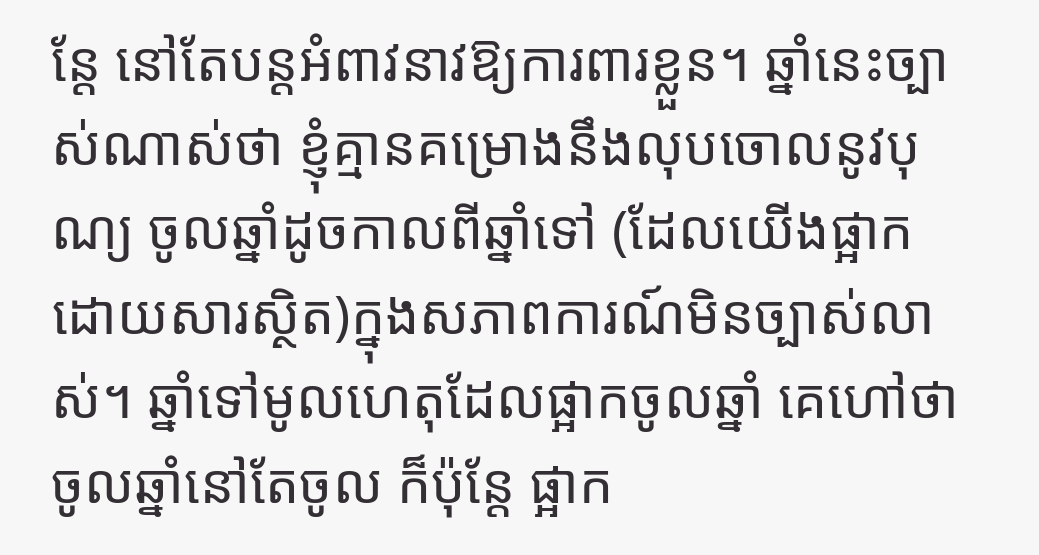ន្តែ នៅតែបន្តអំពាវនាវឱ្យការពារខ្លួន។ ឆ្នាំនេះច្បាស់ណាស់ថា ខ្ញុំគ្មានគម្រោងនឹងលុបចោលនូវបុណ្យ ចូលឆ្នាំដូចកាលពីឆ្នាំទៅ (ដែលយើងផ្អាកដោយសារស្ថិត)ក្នុងសភាពការណ៍មិនច្បាស់លាស់។ ឆ្នាំទៅមូលហេតុដែលផ្អាកចូលឆ្នាំ គេហៅថា ចូលឆ្នាំនៅតែចូល ក៏ប៉ុន្តែ ផ្អាក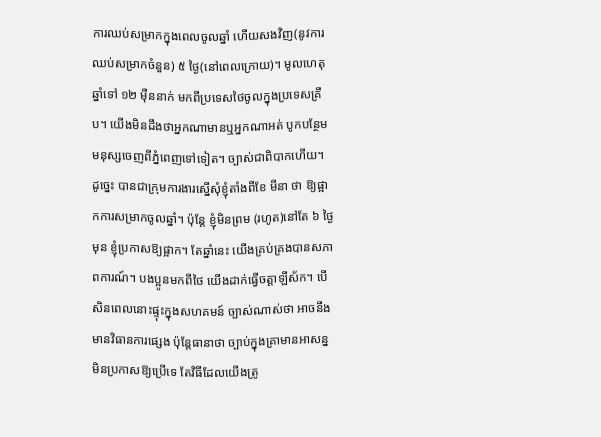ការឈប់សម្រាកក្នុងពេលចូលឆ្នាំ ហើយសងវិញ(នូវការឈប់សម្រាកចំនួន) ៥ ថ្ងៃ(នៅពេលក្រោយ)។ មូលហេតុឆ្នាំទៅ ១២ ម៉ឺននាក់ មកពីប្រទេសថៃចូលក្នុងប្រទេសគ្រឹប។ យើងមិនដឹងថាអ្នកណាមានឬអ្នកណាអត់ បូកបន្ថែមមនុស្សចេញពីភ្នំពេញទៅទៀត។ ច្បាស់ជាពិបាកហើយ។ ដូច្នេះ បានជាក្រុមការងារស្នើសុំខ្ញុំតាំងពីខែ មីនា ថា ឱ្យផ្អាកការសម្រាកចូលឆ្នាំ។ ប៉ុន្តែ ខ្ញុំមិនព្រម (រហូត)នៅតែ ៦ ថ្ងៃមុន ខ្ញុំប្រកាសឱ្យផ្អាក។ តែឆ្នាំនេះ យើងគ្រប់គ្រងបានសភាពការណ៍។ បងប្អូនមកពីថៃ យើងដាក់ធ្វើចត្តាឡីស័ក។ បើសិនពេលនោះផ្ទុះក្នុងសហគមន៍ ច្បាស់ណាស់ថា អាចនឹងមានវិធានការផ្សេង ប៉ុន្តែធានាថា ច្បាប់ក្នុងគ្រាមានអាសន្នមិនប្រកាសឱ្យប្រើទេ តែវិធីដែលយើងត្រូ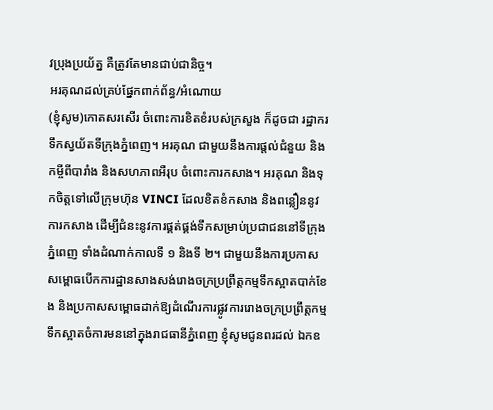វប្រុងប្រយ័ត្ន គឺត្រូវតែមានជាប់ជានិច្ច។
អរគុណដល់គ្រប់ផ្នែកពាក់ព័ន្ធ/អំណោយ
(ខ្ញុំសូម)កោតសរសើរ ចំពោះការខិតខំរបស់ក្រសួង ក៏ដូចជា រដ្ឋាករទឹកស្វយ័តទីក្រុងភ្នំពេញ។ អរគុណ ជាមួយនឹងការផ្តល់ជំនួយ និងកម្ចីពីបារាំង និងសហភាពអឺរុប ចំពោះការកសាង។ អរគុណ និងទុកចិត្តទៅលើក្រុមហ៊ុន VINCI ដែលខិតខំកសាង និងពន្លឿននូវការកសាង ដើម្បីជំនះនូវការផ្គត់ផ្គង់ទឹកសម្រាប់ប្រជាជននៅទីក្រុងភ្នំពេញ ទាំងដំណាក់កាលទី ១ និងទី ២។ ជាមួយនឹងការប្រកាសសម្ពោធបើកការដ្ឋានសាងសង់រោងចក្រប្រព្រឹត្តកម្មទឹកស្អាតបាក់ខែង និងប្រកាសសម្ពោធដាក់ឱ្យដំណើរការផ្លូវការរោងចក្រប្រព្រឹត្តកម្មទឹកស្អាតចំការមននៅក្នុងរាជធានីភ្នំពេញ ខ្ញុំសូមជូនពរដល់ ឯកឧ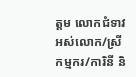ត្តម លោកជំទាវ អស់លោក/ស្រី កម្មករ/ការិនី និ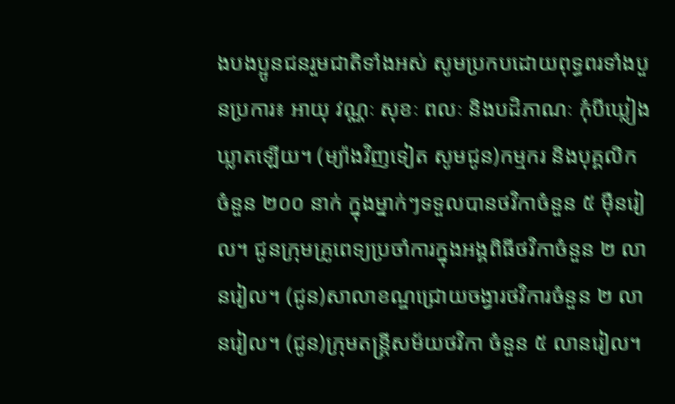ងបងប្អូនជនរួមជាតិទាំងអស់ សូមប្រកបដោយពុទ្ធពរទាំងបួនប្រការ៖ អាយុ វណ្ណៈ សុខៈ ពលៈ និងបដិភាណៈ កុំបីឃ្លៀងឃ្លាតឡើយ។ (ម្យ៉ាងវិញទៀត សូមជូន)កម្មករ និងបុគ្គលិក ចំនួន ២០០ នាក់ ក្នុងម្នាក់ៗទទួលបានថវិកាចំនួន ៥ ម៉ឺនរៀល។ ជូនក្រុមគ្រូពេទ្យប្រចាំការក្នុងអង្គពិធីថវិកាចំនួន ២ លានរៀល។ (ជូន)សាលាខណ្ឌជ្រោយចង្វារថវិការចំនួន ២ លានរៀល។ (ជូន)ក្រុមតន្ត្រីសម័យថវិកា ចំនួន ៥ លានរៀល។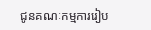ជូនគណៈកម្មការរៀប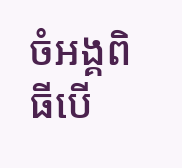ចំអង្គពិធីបើ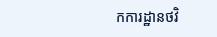កការដ្ឋានថវិ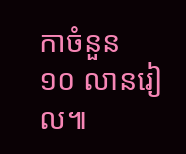កាចំនួន ១០ លានរៀល៕